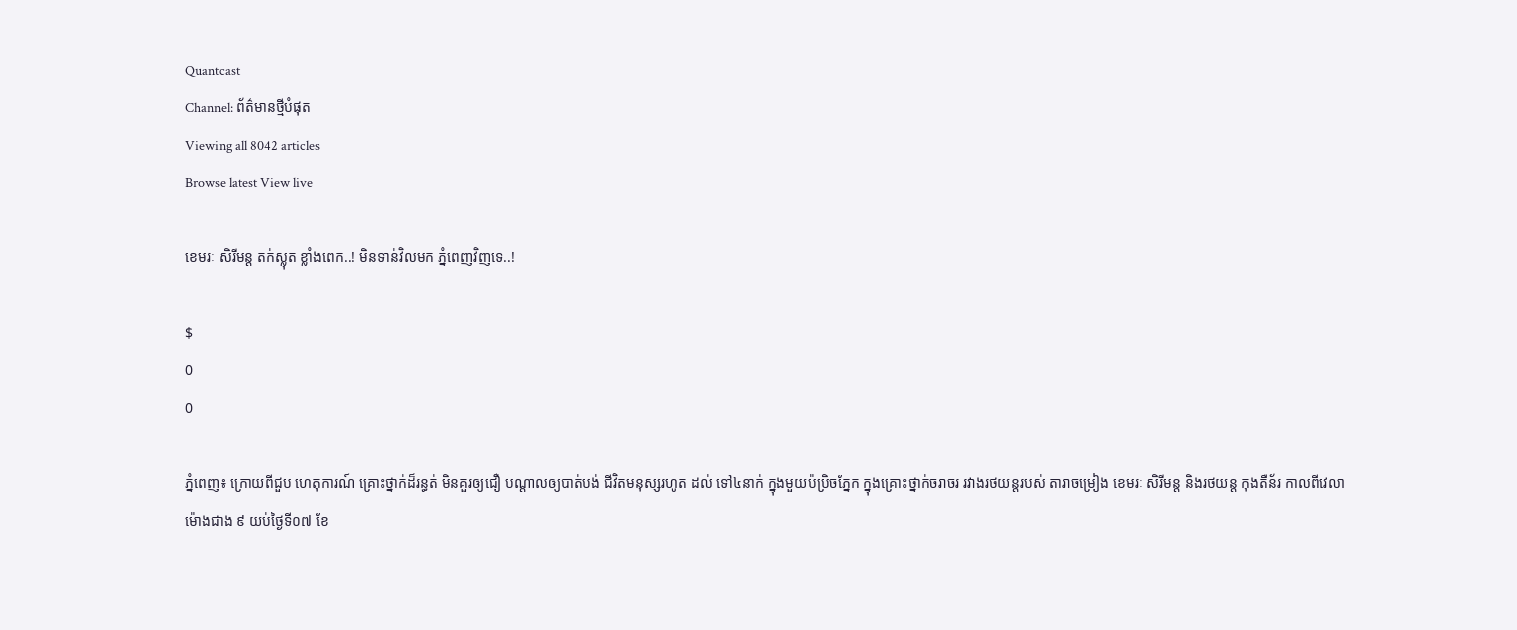Quantcast
Channel: ព័ត៌មានថ្មីបំផុត
Viewing all 8042 articles
Browse latest View live

ខេមរៈ សិរីមន្ត តក់ស្លុត ខ្លាំងពេក..! មិនទាន់វិលមក ភ្នំពេញវិញទេ..!

$
0
0

ភ្នំពេញ៖ ក្រោយពីជួប ហេតុការណ៍ គ្រោះថ្នាក់ដ៏រន្ធត់ មិនគួរឲ្យជឿ បណ្តាលឲ្យបាត់បង់ ជីវិតមនុស្សរហូត ដល់ ទៅ៤នាក់ ក្នុងមួយប៉ប្រិចភ្នែក ក្នុងគ្រោះថ្នាក់ចរាចរ រវាងរថយន្តរបស់ តារាចម្រៀង ខេមរៈ សិរីមន្ត និងរថយន្ត កុងតឺន័រ កាលពីវេលាម៉ោងជាង ៩ យប់ថ្ងៃទី០៧ ខែ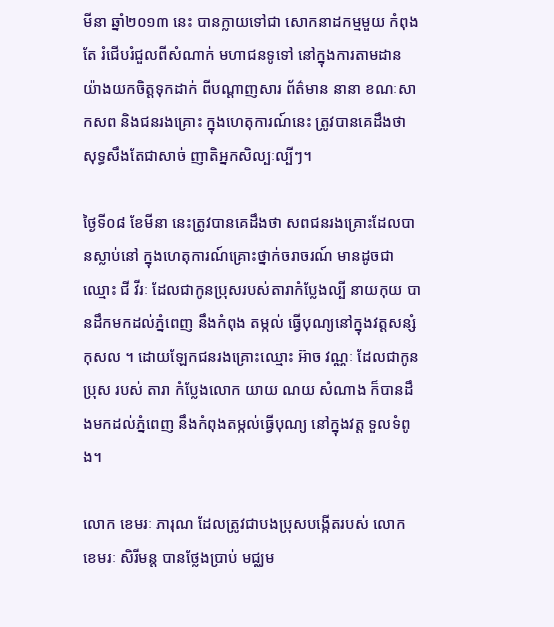មីនា ឆ្នាំ២០១៣ នេះ បានក្លាយទៅជា សោកនាដកម្មមួយ កំពុងតែ រំជើបរំជួលពីសំណាក់ មហាជនទូទៅ នៅក្នុងការតាមដាន យ៉ាងយកចិត្តទុកដាក់ ពីបណ្តាញសារ ព័ត៌មាន នានា ខណៈសាកសព និងជនរងគ្រោះ ក្នុងហេតុការណ៍នេះ ត្រូវបានគេដឹងថា សុទ្ធសឹងតែជាសាច់ ញាតិអ្នកសិល្បៈល្បីៗ។

ថ្ងៃទី០៨ ខែមីនា នេះត្រូវបានគេដឹងថា សពជនរងគ្រោះដែលបានស្លាប់នៅ ក្នុងហេតុការណ៍គ្រោះថ្នាក់ចរាចរណ៍ មានដូចជាឈ្មោះ ជី វីរៈ ដែលជាកូនប្រុសរបស់តារាកំប្លែងល្បី នាយកុយ បានដឹកមកដល់ភ្នំពេញ នឹងកំពុង តម្កល់ ធ្វើបុណ្យនៅក្នុងវត្តសន្សំកុសល ។ ដោយឡែកជនរងគ្រោះឈ្មោះ អ៊ាច វណ្ណៈ ដែលជាកូនប្រុស របស់ តារា កំប្លែងលោក យាយ ណយ សំណាង ក៏បានដឹងមកដល់ភ្នំពេញ នឹងកំពុងតម្កល់ធ្វើបុណ្យ នៅក្នុងវត្ត ទួលទំពូង។

លោក ខេមរៈ ភារុណ ដែលត្រូវជាបងប្រុសបង្កើតរបស់ លោក ខេមរៈ សិរីមន្ត បានថ្លែងប្រាប់ មជ្ឈម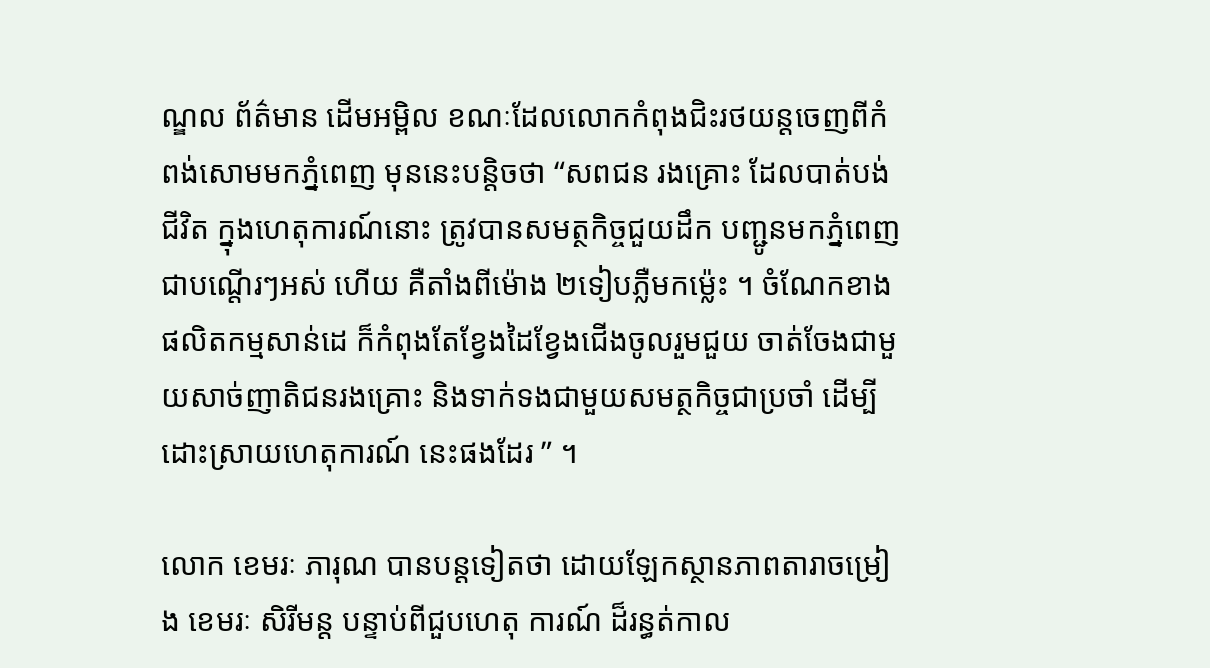ណ្ឌល ព័ត៌មាន ដើមអម្ពិល ខណៈដែលលោកកំពុងជិះរថយន្តចេញពីកំពង់សោមមកភ្នំពេញ មុននេះបន្តិចថា “សពជន រងគ្រោះ ដែលបាត់បង់ជីវិត ក្នុងហេតុការណ៍នោះ ត្រូវបានសមត្ថកិច្ចជួយដឹក បញ្ជូនមកភ្នំពេញ ជាបណ្តើរៗអស់ ហើយ គឺតាំងពីម៉ោង ២ទៀបភ្លឺមកម៉្លេះ ។ ចំណែកខាងផលិតកម្មសាន់ដេ ក៏កំពុងតែខ្វែងដៃខ្វែងជើងចូលរួមជួយ ចាត់ចែងជាមួយសាច់ញាតិជនរងគ្រោះ និងទាក់ទងជាមួយសមត្ថកិច្ចជាប្រចាំ ដើម្បីដោះស្រាយហេតុការណ៍ នេះផងដែរ ” ។

លោក ខេមរៈ ភារុណ បានបន្តទៀតថា ដោយឡែកស្ថានភាពតារាចម្រៀង ខេមរៈ សិរីមន្ត បន្ទាប់ពីជួបហេតុ ការណ៍ ដ៏រន្ធត់កាល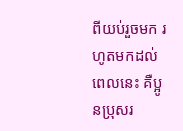ពីយប់រួចមក រហូតមកដល់ពេលនេះ គឺប្អូនប្រុសរ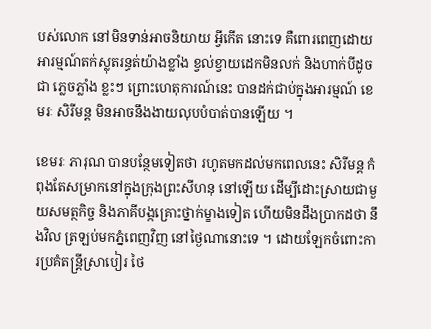បស់លោក នៅមិនទាន់អាចនិយាយ អ្វីកើត នោះទេ គឺពោរពេញដោយអារម្មណ៍តក់ស្លុតរន្ធត់យ៉ាងខ្លាំង ខ្វល់ខ្វាយដេកមិនលក់ និងហាក់បីដូចជា ភ្លេចភ្លាំង ខ្លះៗ ព្រោះហេតុការណ៍នេះ បានដក់ជាប់ក្នុងអារម្មណ៍ ខេមរៈ សិរីមន្ត មិនអាចនឹងងាយលុបបំបាត់បានឡើយ ។

ខេមរៈ ភារុណ បានបន្ថែមទៀតថា រហូតមកដល់មកពេលនេះ សិរីមន្ត កំពុងតែសម្រាកនៅក្នុងក្រុងព្រះសីហនុ នៅឡើយ ដើម្បីដោះស្រាយជាមួយសមត្ថកិច្ច និងភាគីបង្កគ្រោះថ្នាក់ម្ខាងទៀត ហើយមិនដឹងប្រាកដថា នឹងវិល ត្រឡប់មកភ្នំពេញវិញ នៅថ្ងៃណានោះទេ ។ ដោយឡែកចំពោះការប្រគំតន្ត្រីស្រាបៀរ ថៃ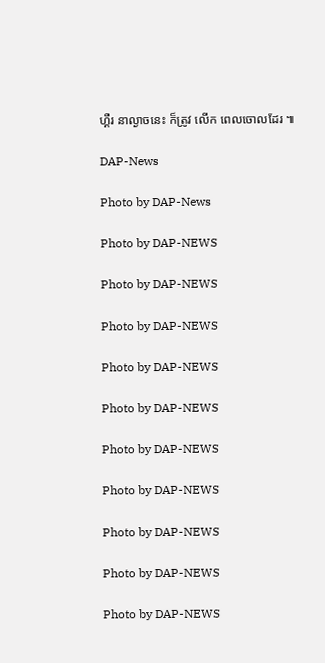ហ្គឺរ នាល្ងាចនេះ ក៏ត្រូវ លើក ពេលចោលដែរ ៕

DAP-News

Photo by DAP-News

Photo by DAP-NEWS

Photo by DAP-NEWS

Photo by DAP-NEWS

Photo by DAP-NEWS

Photo by DAP-NEWS

Photo by DAP-NEWS

Photo by DAP-NEWS

Photo by DAP-NEWS

Photo by DAP-NEWS

Photo by DAP-NEWS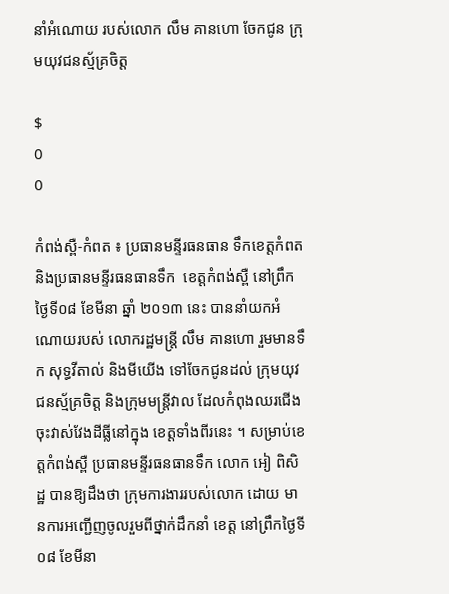នាំអំណោយ របស់លោក លឹម គានហោ ចែកជូន ក្រុមយុវជនស្ម័គ្រចិត្ដ

$
0
0

កំពង់ស្ពឺ-កំពត ៖ ប្រធានមន្ទីរធនធាន ទឹកខេត្ដកំពត និងប្រធានមន្ទីរធនធានទឹក  ខេត្ដកំពង់ស្ពឺ នៅព្រឹកថ្ងៃទី០៨ ខែមីនា ឆ្នាំ ២០១៣ នេះ បាននាំយកអំណោយរបស់ លោករដ្ឋមន្ដ្រី លឹម គានហោ រួមមានទឹក សុទ្ធវីតាល់ និងមីយើង ទៅចែកជូនដល់ ក្រុមយុវជនស្ម័គ្រចិត្ដ និងក្រុមមន្ដ្រីវាល ដែលកំពុងឈរជើង ចុះវាស់វែងដីធ្លីនៅក្នុង ខេត្ដទាំងពីរនេះ ។ សម្រាប់ខេត្ដកំពង់ស្ពឺ ប្រធានមន្ទីរធនធានទឹក លោក អៀ ពិសិដ្ឋ បានឱ្យដឹងថា ក្រុមការងាររបស់លោក ដោយ មានការអញ្ជើញចូលរួមពីថ្នាក់ដឹកនាំ ខេត្ដ នៅព្រឹកថ្ងៃទី០៨ ខែមីនា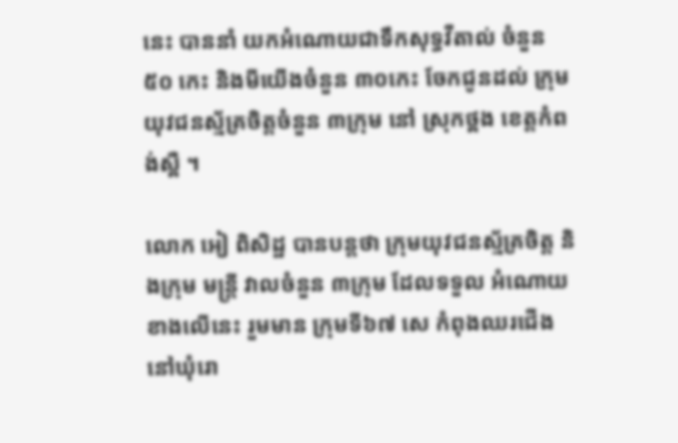នេះ បាននាំ យកអំណោយជាទឹកសុទ្ធវីតាល់ ចំនួន ៥០ កេះ និងមីយើងចំនួន ៣០កេះ ចែកជូនដល់ ក្រុមយុវជនស្ម័គ្រចិត្ដចំនួន ៣ក្រុម នៅ ស្រុកថ្ពង ខេត្ដកំពង់ស្ពឺ ។

លោក អៀ ពិសិដ្ឋ បានបន្ដថា ក្រុមយុវជនស្ម័គ្រចិត្ដ និងក្រុម មន្ដ្រី វាលចំនួន ៣ក្រុម ដែលទទួល អំណោយខាងលើនេះ រួមមាន ក្រុមទី៦៧ សេ កំពុងឈរជើងនៅឃុំរោ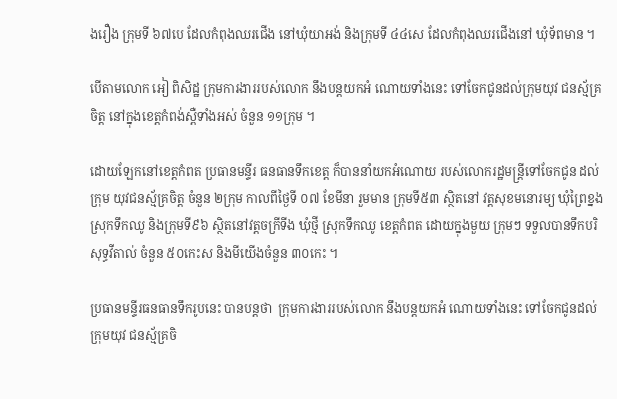ងរឿង ក្រុមទី ៦៧បេ ដែលកំពុងឈរជើង នៅឃុំយាអង់ និងក្រុមទី ៤៤សេ ដែលកំពុងឈរជើងនៅ ឃុំទ័ពមាន ។

បើតាមលោក អៀ ពិសិដ្ឋ ក្រុមការងាររបស់លោក នឹងបន្ដយកអំ ណោយទាំងនេះ ទៅចែកជូនដល់ក្រុមយុវ ជនស្ម័គ្រចិត្ដ នៅក្នុងខេត្ដកំពង់ស្ពឺទាំងអស់ ចំនួន ១១ក្រុម ។

ដោយឡែកនៅខេត្ដកំពត ប្រធានមន្ទីរ ធនធានទឹកខេត្ដ ក៏បាននាំយកអំណោយ របស់លោករដ្ឋមន្ដ្រីទៅចែកជូន ដល់ក្រុម យុវជនស្ម័គ្រចិត្ដ ចំនួន ២ក្រុម កាលពីថ្ងៃទី ០៧ ខែមីនា រួមមាន ក្រុមទី៥៣ ស្ថិតនៅ វត្ដសុខមនោរម្យ ឃុំព្រៃខ្នង ស្រុកទឹកឈូ និងក្រុមទី៩៦ ស្ថិតនៅវត្ដចក្រីទីង ឃុំថ្មី ស្រុកទឹកឈូ ខេត្ដកំពត ដោយក្នុងមួយ ក្រុមៗ ទទួលបានទឹកបរិសុទ្ធវីតាល់ ចំនួន ៥០កេះស និងមីយើងចំនួន ៣០កេះ ។

ប្រធានមន្ទីរធនធានទឹករូបនេះ បានបន្ដថា  ក្រុមការងាររបស់លោក នឹងបន្ដយកអំ ណោយទាំងនេះ ទៅចែកជូនដល់ក្រុមយុវ ជនស្ម័គ្រចិ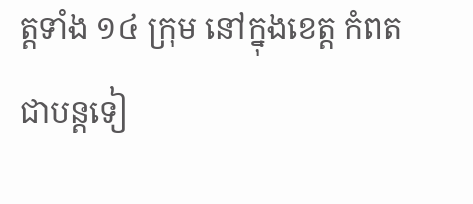ត្ដទាំង ១៤ ក្រុម នៅក្នុងខេត្ដ កំពត ជាបន្ដទៀ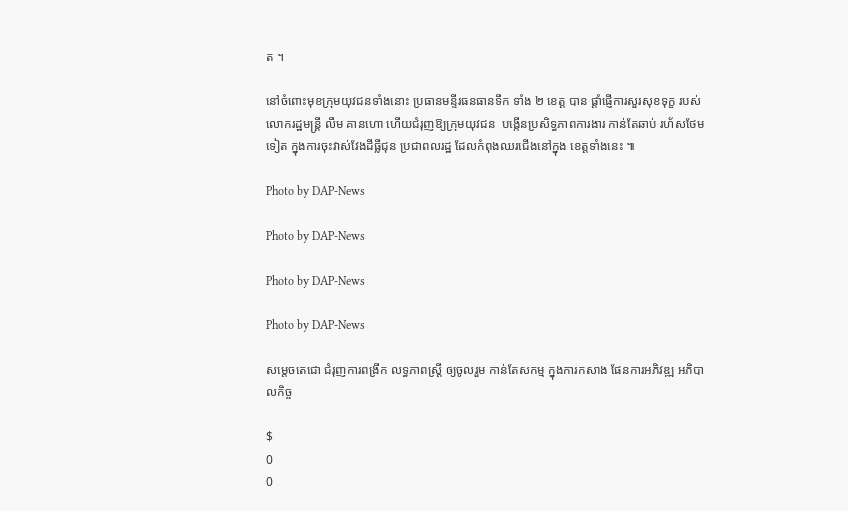ត ។

នៅចំពោះមុខក្រុមយុវជនទាំងនោះ ប្រធានមន្ទីរធនធានទឹក ទាំង ២ ខេត្ដ បាន ផ្ដាំផ្ញើការសួរសុខទុក្ខ របស់លោករដ្ឋមន្ដ្រី លឹម គានហោ ហើយជំរុញឱ្យក្រុមយុវជន  បង្កើនប្រសិទ្ធភាពការងារ កាន់តែឆាប់ រហ័សថែមទៀត ក្នុងការចុះវាស់វែងដីធ្លីជុន ប្រជាពលរដ្ឋ ដែលកំពុងឈរជើងនៅក្នុង ខេត្ដទាំងនេះ ៕

Photo by DAP-News

Photo by DAP-News

Photo by DAP-News

Photo by DAP-News

សម្តេចតេជោ ជំរុញការពង្រីក លទ្ធភាពស្ដ្រី ឲ្យចូលរួម កាន់តែសកម្ម ក្នុងការកសាង ផែនការអភិវឌ្ឍ អភិបាលកិច្ច

$
0
0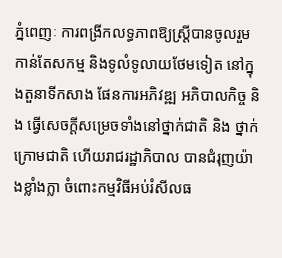ភ្នំពេញៈ ការពង្រីកលទ្ធភាពឱ្យស្ដ្រីបានចូលរួម កាន់តែសកម្ម និងទូលំទូលាយថែមទៀត នៅក្នុងតួនាទីកសាង ផែនការអភិវឌ្ឍ អភិបាលកិច្ច និង ធ្វើសេចក្ដីសម្រេចទាំងនៅថ្នាក់ជាតិ និង ថ្នាក់ក្រោមជាតិ ហើយរាជរដ្ឋាភិបាល បានជំរុញយ៉ាងខ្លាំងក្លា ចំពោះកម្មវិធីអប់រំសីលធ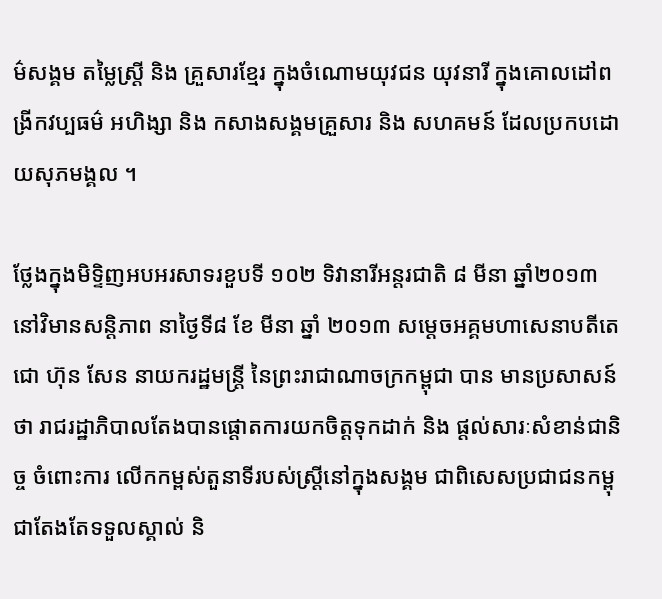ម៌សង្គម តម្លៃស្ដ្រី និង គ្រួសារខ្មែរ ក្នុងចំណោមយុវជន យុវនារី ក្នុងគោលដៅពង្រីកវប្បធម៌ អហិង្សា និង កសាងសង្គមគ្រួសារ និង សហគមន៍ ដែលប្រកបដោយសុភមង្គល ។

ថ្លែងក្នុងមិទ្ទិញអបអរសាទរខួបទី ១០២ ទិវានារីអន្ដរជាតិ ៨ មីនា ឆ្នាំ២០១៣ នៅវិមានសន្ដិភាព នាថ្ងៃទី៨ ខែ មីនា ឆ្នាំ ២០១៣ សម្ដេចអគ្គមហាសេនាបតីតេជោ ហ៊ុន សែន នាយករដ្ឋមន្ដ្រី នៃព្រះរាជាណាចក្រកម្ពុជា បាន មានប្រសាសន៍ថា រាជរដ្ឋាភិបាលតែងបានផ្ដោតការយកចិត្ដទុកដាក់ និង ផ្ដល់សារៈសំខាន់ជានិច្ច ចំពោះការ លើកកម្ពស់តួនាទីរបស់ស្ដ្រីនៅក្នុងសង្គម ជាពិសេសប្រជាជនកម្ពុជាតែងតែទទួលស្គាល់ និ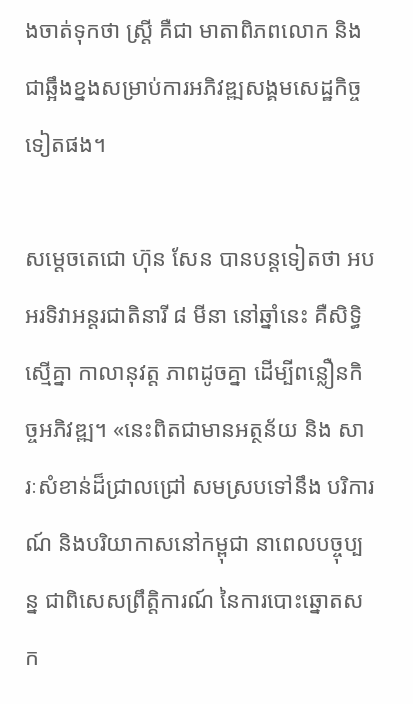ងចាត់ទុកថា ស្ដ្រី គឺជា មាតាពិភពលោក និង ជាឆ្អឹងខ្នងសម្រាប់ការអភិវឌ្ឍសង្គមសេដ្ឋកិច្ចទៀតផង។

សម្ដេចតេជោ ហ៊ុន សែន បានបន្តទៀតថា អបអរទិវាអន្ដរជាតិនារី ៨ មីនា នៅឆ្នាំនេះ គឺសិទ្ធិស្មើគ្នា កាលានុវត្ដ ភាពដូចគ្នា ដើម្បីពន្លឿនកិច្ចអភិវឌ្ឍ។ «នេះពិតជាមានអត្ថន័យ និង សារៈសំខាន់ដ៏ជ្រាលជ្រៅ សមស្របទៅនឹង បរិការណ៍ និងបរិយាកាសនៅកម្ពុជា នាពេលបច្ចុប្បន្ន ជាពិសេសព្រឹត្ដិការណ៍ នៃការបោះឆ្នោតសក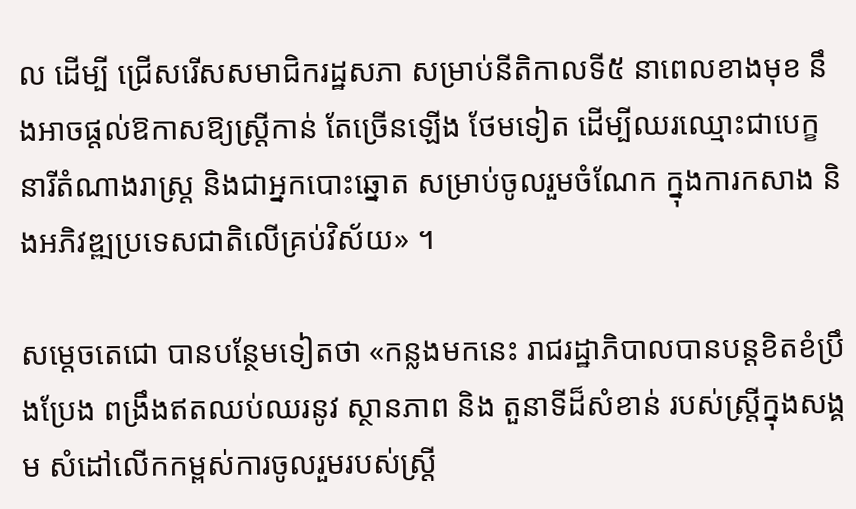ល ដើម្បី ជ្រើសរើសសមាជិករដ្ឋសភា សម្រាប់នីតិកាលទី៥ នាពេលខាងមុខ នឹងអាចផ្ដល់ឱកាសឱ្យស្ដ្រីកាន់ តែច្រើនឡើង ថែមទៀត ដើម្បីឈរឈ្មោះជាបេក្ខនារីតំណាងរាស្ដ្រ និងជាអ្នកបោះឆ្នោត សម្រាប់ចូលរួមចំណែក ក្នុងការកសាង និងអភិវឌ្ឍប្រទេសជាតិលើគ្រប់វិស័យ» ។

សម្ដេចតេជោ បានបន្ថែមទៀតថា «កន្លងមកនេះ រាជរដ្ឋាភិបាលបានបន្ដខិតខំប្រឹងប្រែង ពង្រឹងឥតឈប់ឈរនូវ ស្ថានភាព និង តួនាទីដ៏សំខាន់ របស់ស្ដ្រីក្នុងសង្គម សំដៅលើកកម្ពស់ការចូលរួមរបស់ស្ដ្រី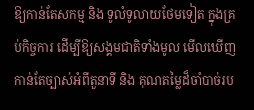ឱ្យកាន់តែសកម្ម និង ទូលំទូលាយថែមទៀត ក្នុងគ្រប់កិច្ចការ ដើម្បីឱ្យសង្គមជាតិទាំងមូល មើលឃើញកាន់តែច្បាស់អំពីតួនាទី និង គុណតម្លៃដ៏ចាំបាច់រប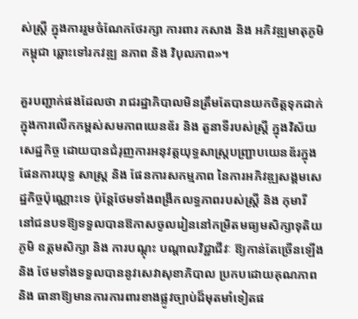ស់ស្ដ្រី ក្នុងការរួមចំណែកថែរក្សា ការពារ កសាង និង អភិវឌ្ឍមាតុភូមិកម្ពុជា ឆ្ពោះទៅរកវឌ្ឍ នភាព និង វិបុលភាព»។

គួរបញ្ជាក់ផងដែលថា រាជរដ្ឋាភិបាលមិនត្រឹមតែបានយកចិត្ដទុកដាក់ ក្នុងការលើកកម្ពស់សមភាពយេនឌ័រ និង តួនាទីរបស់ស្ដ្រី ក្នុងវិស័យសេដ្ឋកិច្ច ដោយបានជំរុញការអនុវត្ដយុទ្ធសាស្ដ្របញ្ជ្រាបយេនឌ័រក្នុងផែនការយុទ្ធ សាស្ដ្រ និង ផែនការសកម្មភាព នៃការអភិវឌ្ឍសង្គមសេដ្ឋកិច្ចប៉ុណ្ណោះទេ ប៉ុន្ដែថែមទាំងពង្រីកលទ្ធភាពរបស់ស្ដ្រី និង កុមារី នៅជនបទឱ្យទទួលបានឱកាសចូលរៀននៅកម្រិតមធ្យមសិក្សាទុតិយភូមិ ឧត្ដមសិក្សា និង ការបណ្ដុះ បណ្ដាលវិជ្ជាជីវៈ ឱ្យកាន់តែច្រើនឡើង និង ថែមទាំងទទួលបាននូវសេវាសុខាភិបាល ប្រកបដោយគុណភាព និង ធានាឱ្យមានការការពារខាងផ្លូវច្បាប់ដ៏មុតមាំទៀតផ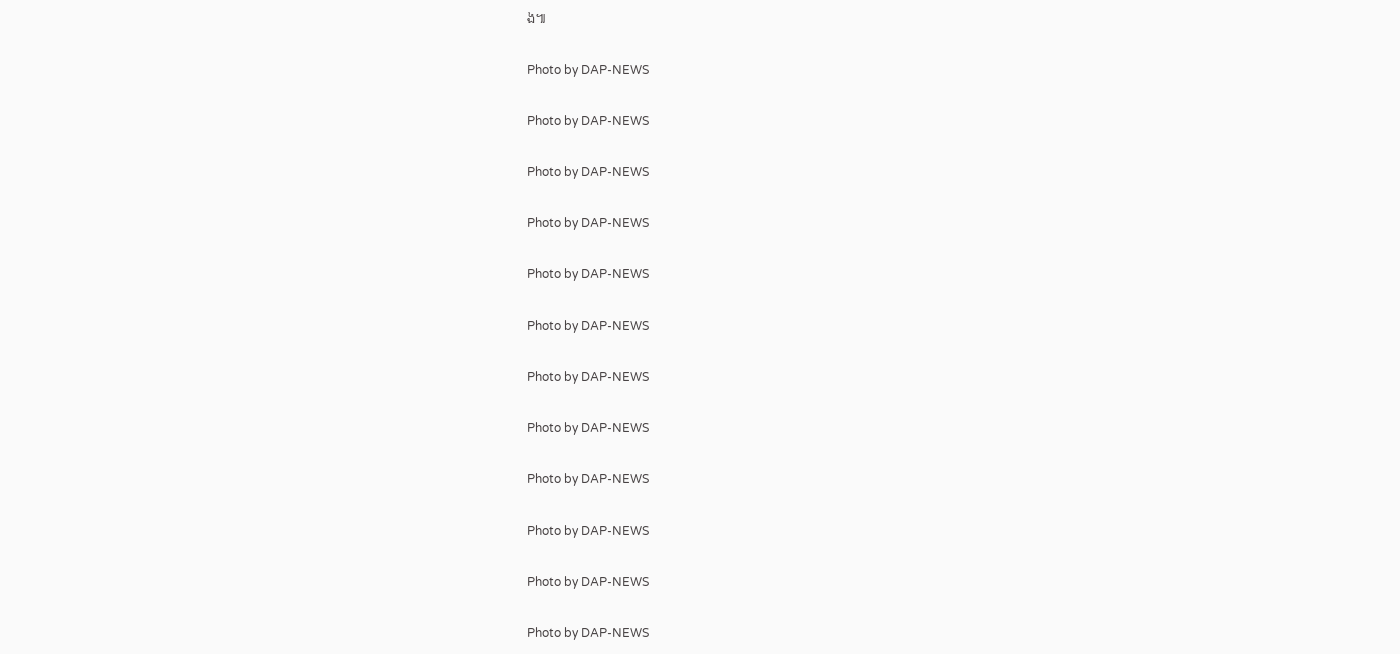ង៕

Photo by DAP-NEWS

Photo by DAP-NEWS

Photo by DAP-NEWS

Photo by DAP-NEWS

Photo by DAP-NEWS

Photo by DAP-NEWS

Photo by DAP-NEWS

Photo by DAP-NEWS

Photo by DAP-NEWS

Photo by DAP-NEWS

Photo by DAP-NEWS

Photo by DAP-NEWS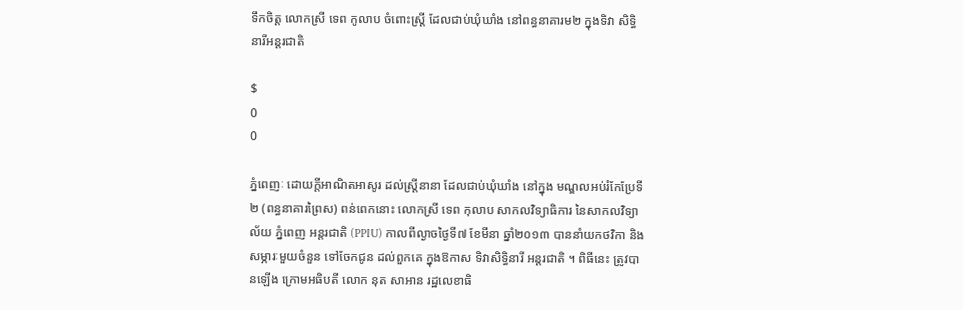ទឹកចិត្ត លោកស្រី ទេព កូលាប ចំពោះស្រ្តី ដែលជាប់ឃុំឃាំង នៅពន្ធនាគារម២ ក្នុងទិវា សិទ្ធិនារីអន្តរជាតិ

$
0
0

ភ្នំពេញៈ ដោយក្តីអាណិតអាសូរ ដល់ស្រ្តីនានា ដែលជាប់ឃុំឃាំង នៅក្នុង មណ្ឌលអប់រំកែប្រែទី២ (ពន្ធនាគារព្រៃស) ពន់ពេកនោះ លោកស្រី ទេព កុលាប សាកលវិទ្យាធិការ នៃសាកលវិទ្យាល័យ ភ្នំពេញ អន្តរជាតិ (PPIU) កាលពីល្ងាចថ្ងៃទី៧ ខែមីនា ឆ្នាំ២០១៣ បាននាំយកថវិកា និងសម្ភារៈមួយចំនួន ទៅចែកជូន ដល់ពួកគេ ក្នុងឱកាស ទិវាសិទ្ធិនារី អន្តរជាតិ ។ ពិធីនេះ ត្រូវបានឡើង ក្រោមអធិបតី លោក នុត សាអាន រដ្ឋលេខាធិ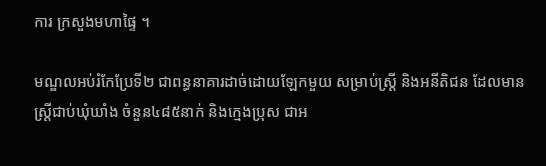ការ ក្រសួងមហាផ្ទៃ ។

មណ្ឌលអប់រំកែប្រែទី២ ជាពន្ធនាគារដាច់ដោយឡែកមួយ សម្រាប់ស្រ្តី និងអនីតិជន ដែលមានស្រ្តីជាប់ឃុំឃាំង ចំនួន៤៨៥នាក់ និងក្មេងប្រុស ជាអ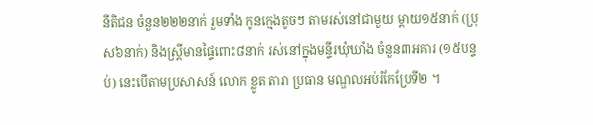នីតិជន ចំនួន២២២នាក់ រួមទាំង កូនក្មេងតូចៗ តាមរស់នៅជាមួយ ម្តាយ១៥នាក់ (ប្រុស៦នាក់) និងស្រ្តីមានផ្ទៃពោះ៨នាក់ រស់នៅក្នុងមន្ទីរឃុំឃាំង ចំនួន៣អគារ (១៥បន្ទប់) នេះបើតាមប្រសាសន៍ លោក ខ្លូត តារា ប្រធាន មណ្ឌលអប់រំកែប្រែទី២ ។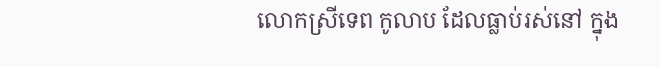លោកស្រីទេព កូលាប ដែលធ្លាប់រស់នៅ ក្នុង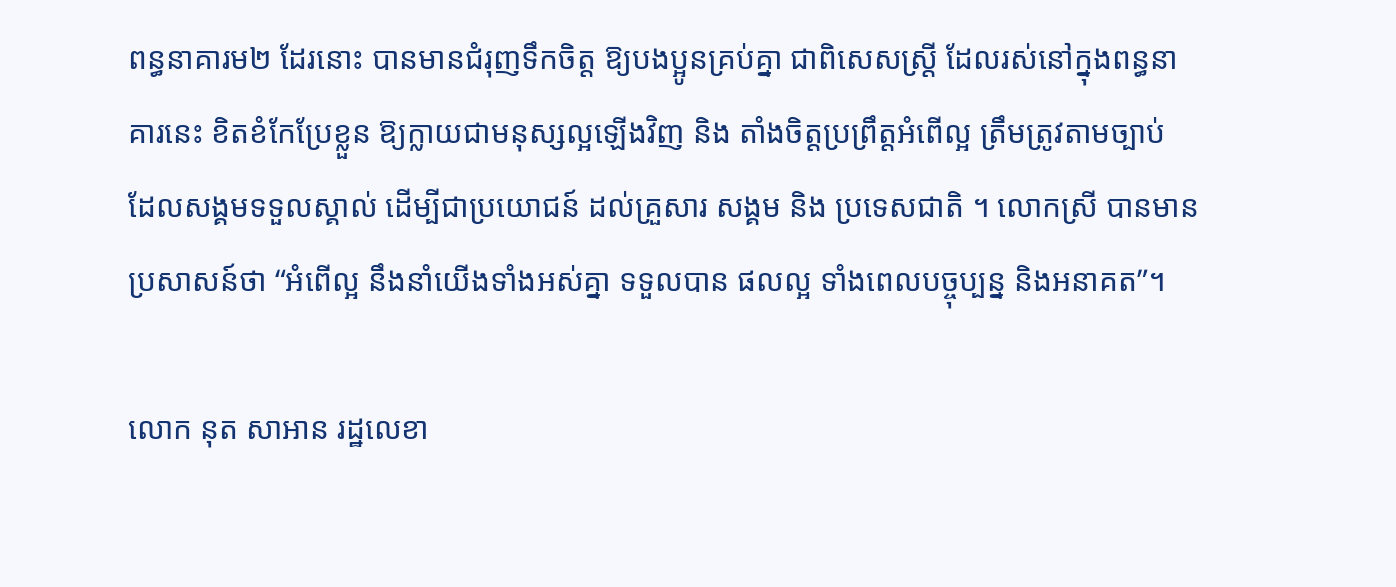ពន្ធនាគារម២ ដែរនោះ បានមានជំរុញទឹកចិត្ត ឱ្យបងប្អូនគ្រប់គ្នា ជាពិសេសស្រ្តី ដែលរស់នៅក្នុងពន្ធនាគារនេះ ខិតខំកែប្រែខ្លួន ឱ្យក្លាយជាមនុស្សល្អឡើងវិញ និង តាំងចិត្តប្រព្រឹត្តអំពើល្អ ត្រឹមត្រូវតាមច្បាប់ ដែលសង្គមទទួលស្គាល់ ដើម្បីជាប្រយោជន៍ ដល់គ្រួសារ សង្គម និង ប្រទេសជាតិ ។ លោកស្រី បានមានប្រសាសន៍ថា “អំពើល្អ នឹងនាំយើងទាំងអស់គ្នា ទទួលបាន ផលល្អ ទាំងពេលបច្ចុប្បន្ន និងអនាគត”។

លោក នុត សាអាន រដ្ឋលេខា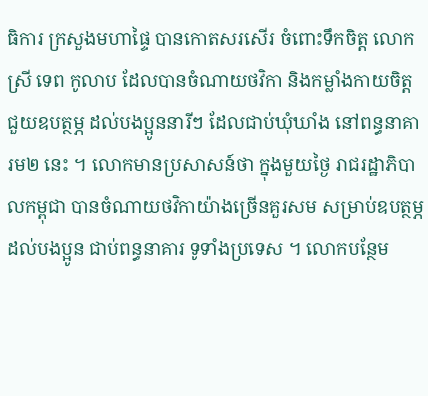ធិការ ក្រសួងមហាផ្ទៃ បានកោតសរសើរ ចំពោះទឹកចិត្ត លោកស្រី ទេព កូលាប ដែលបានចំណាយថវិកា និងកម្លាំងកាយចិត្ត ជួយឧបត្ថម្ភ ដល់បងប្អូននារីៗ ដែលជាប់ឃុំឃាំង នៅពន្ធនាគារម២ នេះ ។ លោកមានប្រសាសន៍ថា ក្នុងមួយថ្ងៃ រាជរដ្ឋាភិបាលកម្ពុជា បានចំណាយថវិកាយ៉ាងច្រើនគួរសម សម្រាប់ឧបត្ថម្ភ ដល់បងប្អូន ជាប់ពន្ធនាគារ ទូទាំងប្រទេស ។ លោកបន្ថែម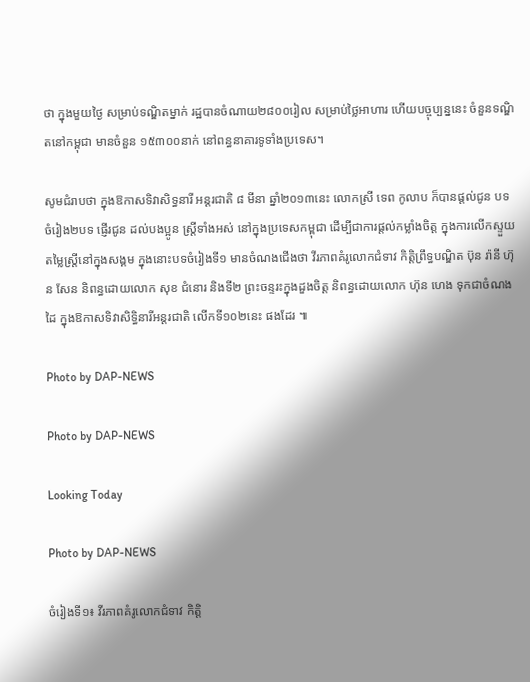ថា ក្នុងមួយថ្ងៃ សម្រាប់ទណ្ឌិតម្នាក់ រដ្ឋបានចំណាយ២៨០០រៀល សម្រាប់ថ្លៃអាហារ ហើយបច្ចុប្បន្ននេះ ចំនួនទណ្ឌិតនៅកម្ពុជា មានចំនួន ១៥៣០០នាក់ នៅពន្ធនាគារទូទាំងប្រទេស។

សូមជំរាបថា ក្នុងឱកាសទិវាសិទ្ធនារី អន្តរជាតិ ៨ មីនា ឆ្នាំ២០១៣នេះ លោកស្រី ទេព កូលាប ក៏បានផ្តល់ជូន បទចំរៀង២បទ ផ្ញើរជូន ដល់បងប្អូន ស្រ្តីទាំងអស់ នៅក្នុងប្រទេសកម្ពុជា ដើម្បីជាការផ្តល់កម្លាំងចិត្ត ក្នុងការលើកស្ទួយតម្លៃស្រ្តីនៅក្នុងសង្គម ក្នុងនោះបទចំរៀងទី១ មានចំណងជើងថា វីរភាពគំរូលោកជំទាវ កិត្តិព្រឹទ្ធបណ្ឌិត ប៊ុន រ៉ានី ហ៊ុន សែន និពន្ធដោយលោក សុខ ជំនោរ និងទី២ ព្រះចន្ទរះក្នុងដួងចិត្ត និពន្ធដោយលោក ហ៊ុន ហេង ទុកជាចំណងដៃ ក្នុងឱកាសទិវាសិទ្ធិនារីអន្តរជាតិ លើកទី១០២នេះ ផងដែរ ៕

Photo by DAP-NEWS

Photo by DAP-NEWS

Looking Today

Photo by DAP-NEWS

ចំរៀងទី១៖ វីរភាពគំរូលោកជំទាវ កិត្តិ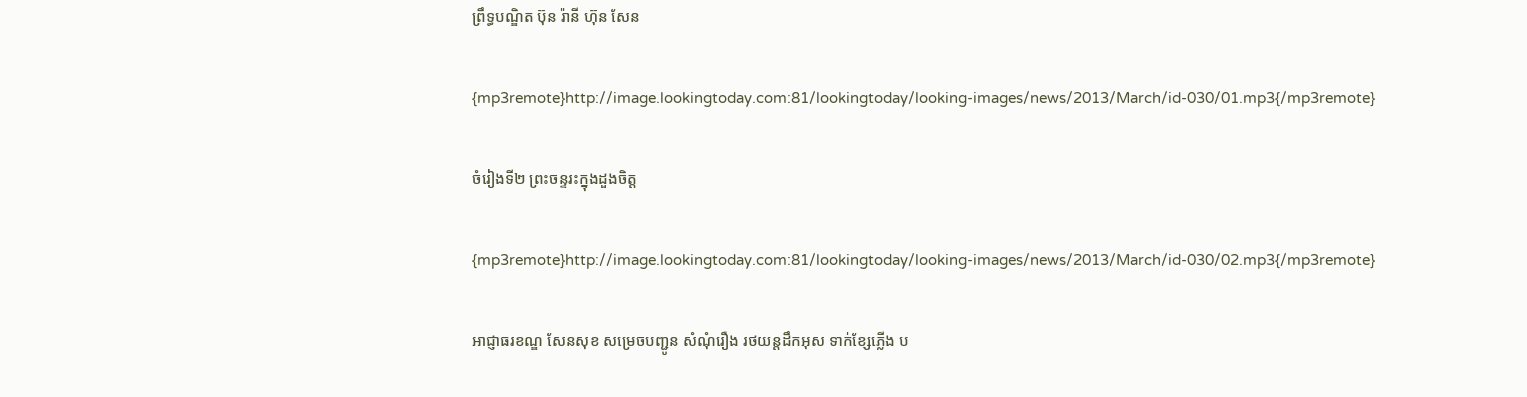ព្រឹទ្ធបណ្ឌិត ប៊ុន រ៉ានី ហ៊ុន សែន

{mp3remote}http://image.lookingtoday.com:81/lookingtoday/looking-images/news/2013/March/id-030/01.mp3{/mp3remote}

ចំរៀងទី២ ព្រះចន្ទរះក្នុងដួងចិត្ត

{mp3remote}http://image.lookingtoday.com:81/lookingtoday/looking-images/news/2013/March/id-030/02.mp3{/mp3remote}

អាជ្ញាធរខណ្ឌ សែនសុខ សម្រេចបញ្ជូន សំណុំរឿង រថយន្ដដឹកអុស ទាក់ខ្សែភ្លើង ប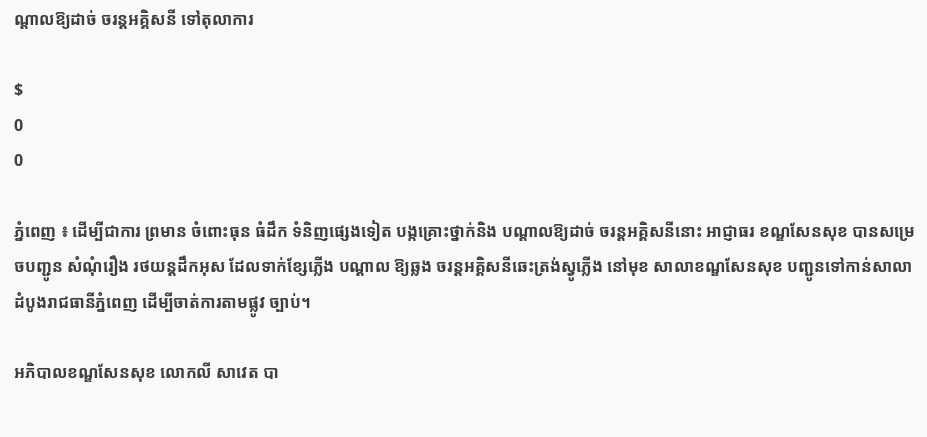ណ្ដាលឱ្យដាច់ ចរន្ដអគ្គិសនី ទៅតុលាការ

$
0
0

ភ្នំពេញ ៖ ដើម្បីជាការ ព្រមាន ចំពោះធុន ធំដឹក ទំនិញផ្សេងទៀត បង្កគ្រោះថ្នាក់និង បណ្ដាលឱ្យដាច់ ចរន្ដអគ្គិសនីនោះ អាជ្ញាធរ ខណ្ឌសែនសុខ បានសម្រេចបញ្ជូន សំណុំរឿង រថយន្ដដឹកអុស ដែលទាក់ខ្សែភ្លើង បណ្ដាល ឱ្យឆ្លង ចរន្ដអគ្គិសនីឆេះត្រង់ស្វូភ្លើង នៅមុខ សាលាខណ្ឌសែនសុខ បញ្ជូនទៅកាន់សាលា ដំបូងរាជធានីភ្នំពេញ ដើម្បីចាត់ការតាមផ្លូវ ច្បាប់។

អភិបាលខណ្ឌសែនសុខ លោកលី សាវេត បា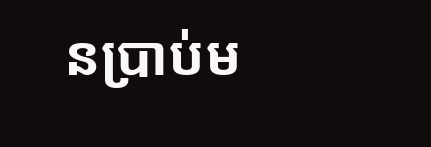នប្រាប់ម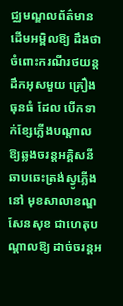ជ្ឈមណ្ឌលព័ត៌មានដើមអម្ពិលឱ្យ ដឹងថា ចំពោះករណីរថយន្ដដឹកអុសមួយ គ្រឿងធុនធំ ដែល បើកទាក់ខ្សែភ្លើងបណ្ដាល ឱ្យឆ្លងចរន្ដអគ្គិសនីឆាបឆេះត្រង់ស្វូភ្លើង នៅ មុខសាលាខណ្ឌសែនសុខ ជាហេតុបណ្ដាលឱ្យ ដាច់ចរន្ដអ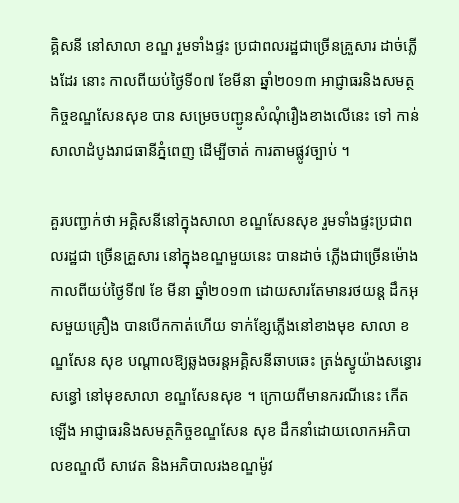គ្គិសនី នៅសាលា ខណ្ឌ រួមទាំងផ្ទះ ប្រជាពលរដ្ឋជាច្រើនគ្រួសារ ដាច់ភ្លើងដែរ នោះ កាលពីយប់ថ្ងៃទី០៧ ខែមីនា ឆ្នាំ២០១៣ អាជ្ញាធរនិងសមត្ថកិច្ចខណ្ឌសែនសុខ បាន សម្រេចបញ្ជូនសំណុំរឿងខាងលើនេះ ទៅ កាន់សាលាដំបូងរាជធានីភ្នំពេញ ដើម្បីចាត់ ការតាមផ្លូវច្បាប់ ។

គួរបញ្ជាក់ថា អគ្គិសនីនៅក្នុងសាលា ខណ្ឌសែនសុខ រួមទាំងផ្ទះប្រជាពលរដ្ឋជា ច្រើនគ្រួសារ នៅក្នុងខណ្ឌមួយនេះ បានដាច់ ភ្លើងជាច្រើនម៉ោង កាលពីយប់ថ្ងៃទី៧ ខែ មីនា ឆ្នាំ២០១៣ ដោយសារតែមានរថយន្ដ ដឹកអុសមួយគ្រឿង បានបើកកាត់ហើយ ទាក់ខ្សែភ្លើងនៅខាងមុខ សាលា ខណ្ឌសែន សុខ បណ្ដាលឱ្យឆ្លងចរន្ដអគ្គិសនីឆាបឆេះ ត្រង់ស្វូយ៉ាងសន្ធោរសន្ធៅ នៅមុខសាលា ខណ្ឌសែនសុខ ។ ក្រោយពីមានករណីនេះ កើតឡើង អាជ្ញាធរនិងសមត្ថកិច្ចខណ្ឌសែន សុខ ដឹកនាំដោយលោកអភិបាលខណ្ឌលី សាវេត និងអភិបាលរងខណ្ឌម៉ូវ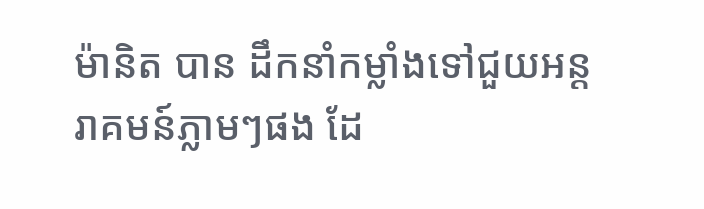ម៉ានិត បាន ដឹកនាំកម្លាំងទៅជួយអន្ដរាគមន៍ភ្លាមៗផង ដែ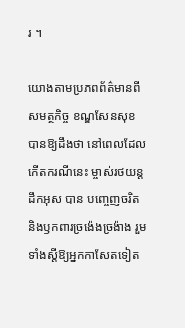រ ។

យោងតាមប្រភពព័ត៌មានពីសមត្ថកិច្ច ខណ្ឌសែនសុខបានឱ្យដឹងថា នៅពេលដែល កើតករណីនេះ ម្ចាស់រថយន្ដដឹកអុស បាន បញ្ចេញចរិត និងឫកពារច្រង៉េងច្រង៉ាង រួម ទាំងស្ដីឱ្យអ្នកកាសែតទៀត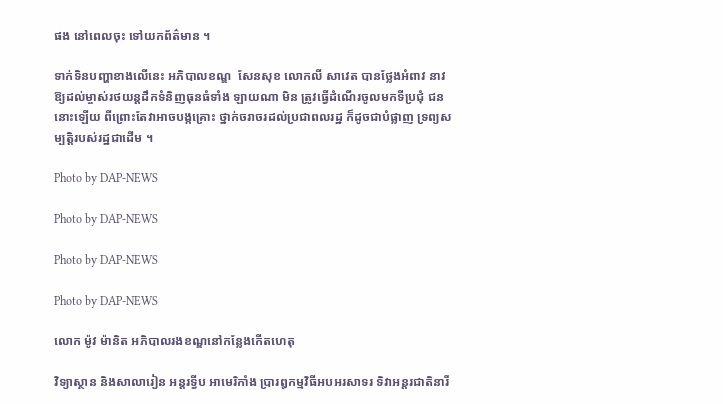ផង នៅពេលចុះ ទៅយកព័ត៌មាន ។

ទាក់ទិនបញ្ហាខាងលើនេះ អភិបាលខណ្ឌ  សែនសុខ លោកលី សាវេត បានថ្លែងអំពាវ នាវឱ្យដល់ម្ចាស់រថយន្ដដឹកទំនិញធុនធំទាំង ឡាយណា មិន ត្រូវធ្វើដំណើរចូលមកទីប្រជុំ ជននោះឡើយ ពីព្រោះតែវាអាចបង្កគ្រោះ ថ្នាក់ចរាចរដល់ប្រជាពលរដ្ឋ ក៏ដូចជាបំផ្លាញ ទ្រព្យសម្បត្ដិរបស់រដ្ឋជាដើម ។

Photo by DAP-NEWS

Photo by DAP-NEWS

Photo by DAP-NEWS

Photo by DAP-NEWS

លោក ម៉ូវ ម៉ានិត អភិបាលរងខណ្ឌនៅកន្លែងកើតហេតុ

វិទ្យាស្ថាន និងសាលារៀន អន្ដរទ្វីប អាមេរិកាំង ប្រារឰកម្មវិធីអបអរសាទរ ទិវាអន្ដរជាតិនារី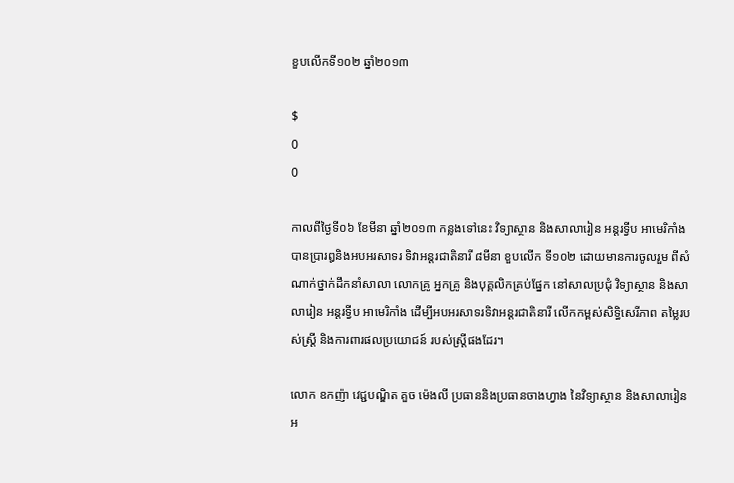ខួបលើកទី១០២ ឆ្នាំ២០១៣

$
0
0

កាលពីថ្ងៃទី០៦ ខែមីនា ឆ្នាំ២០១៣ កន្លងទៅនេះ វិទ្យាស្ថាន និងសាលារៀន អន្ដរទ្វីប អាមេរិកាំង បានប្រារឰនិងអបអរសាទរ ទិវាអន្ដរជាតិនារី ៨មីនា ខួបលើក ទី១០២ ដោយមានការចូលរួម ពីសំណាក់ថ្នាក់ដឹកនាំសាលា លោកគ្រូ អ្នកគ្រូ និងបុគ្គលិកគ្រប់ផ្នែក នៅសាលប្រជុំ វិទ្យាស្ថាន និងសាលារៀន អន្ដរទ្វីប អាមេរិកាំង ដើម្បីអបអរសាទរទិវាអន្ដរជាតិនារី លើកកម្ពស់សិទ្ធិសេរីភាព តម្លៃរបស់ស្ដ្រី និងការពារផលប្រយោជន៍ របស់ស្ដ្រីផងដែរ។

លោក ឧកញ៉ា វេជ្ជបណ្ឌិត គួច ម៉េងលី ប្រធាននិងប្រធានចាងហ្វាង នៃវិទ្យាស្ថាន និងសាលារៀន អ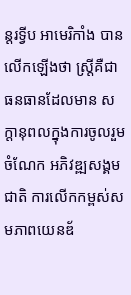ន្ដរទ្វីប អាមេរិកាំង បានលើកឡើងថា ស្ដ្រីគឺជាធនធានដែលមាន សក្ដានុពលក្នុងការចូលរួមចំណែក អភិវឌ្ឍសង្គមជាតិ ការលើកកម្ពស់សមភាពយេនឌ័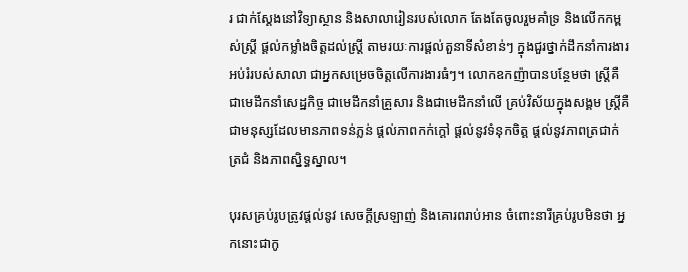រ ជាក់ស្ដែងនៅវិទ្យាស្ថាន និងសាលារៀនរបស់លោក តែងតែចូលរួមគាំទ្រ និងលើកកម្ពស់ស្ដ្រី ផ្ដល់កម្លាំងចិត្ដដល់ស្ដ្រី តាមរយៈការផ្ដល់តួនាទីសំខាន់ៗ ក្នុងជួរថ្នាក់ដឹកនាំការងារ អប់រំរបស់សាលា ជាអ្នកសម្រេចចិត្ដលើការងារធំៗ។ លោកឧកញ៉ាបានបន្ថែមថា ស្ដ្រីគឺជាមេដឹកនាំសេដ្ឋកិច្ច ជាមេដឹកនាំគ្រួសារ និងជាមេដឹកនាំលើ គ្រប់វិស័យក្នុងសង្គម ស្ដ្រីគឺជាមនុស្សដែលមានភាពទន់ភ្លន់ ផ្ដល់ភាពកក់ក្ដៅ ផ្ដល់នូវទំនុកចិត្ដ ផ្ដល់នូវភាពត្រជាក់ត្រជំ និងភាពស្និទ្ធស្នាល។

បុរសគ្រប់រូបត្រូវផ្ដល់នូវ សេចក្ដីស្រឡាញ់ និងគោរពរាប់អាន ចំពោះនារីគ្រប់រូបមិនថា អ្នកនោះជាកូ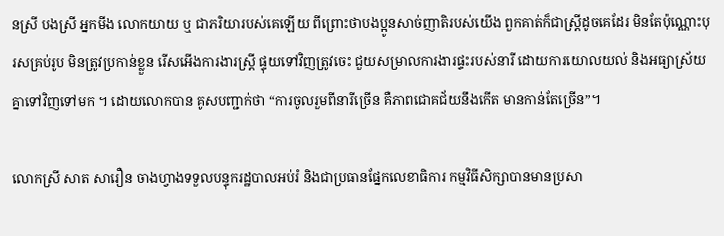នស្រី បងស្រី អ្នកមីង លោកយាយ ឬ ជាភរិយារបស់គេឡើយ ពីព្រោះថាបងប្អូនសាច់ញាតិរបស់យើង ពួកគាត់ក៏ជាស្ដ្រីដូចគេដែរ មិនតែប៉ុណ្ណោះបុរសគ្រប់រូប មិនត្រូវប្រកាន់ខ្លួន រើសអើងការងារស្រ្តី ផ្ទុយទៅវិញត្រូវចេះ ជួយសម្រាលការងារផ្ទះរបស់នារី ដោយការយោលយល់ និងអធ្យាស្រ័យគ្នាទៅវិញទៅមក ។ ដោយលោកបាន គូសបញ្ជាក់ថា “ការចូលរួមពីនារីច្រើន គឺភាពជោគជ័យនឹងកើត មានកាន់តែច្រើន”។

លោកស្រី សាត សារឿន ចាងហ្វាងទទួលបន្ទុករដ្ឋបាលអប់រំ និងជាប្រធានផ្នែកលេខាធិការ កម្មវិធីសិក្សាបានមានប្រសា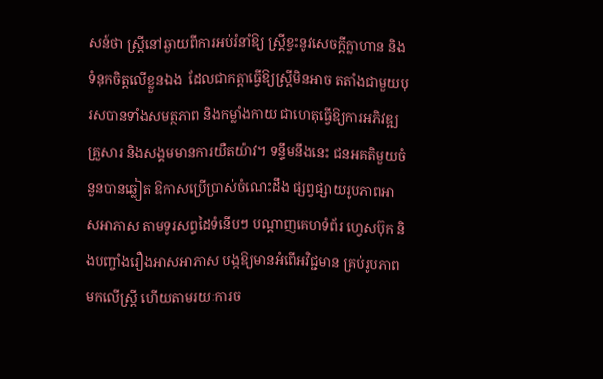សន៍ថា ស្ដ្រីនៅឆ្ងាយពីការអប់រំនាំឱ្យ ស្ដ្រីខ្វះនូវសេចក្ដីក្លាហាន និងទំនុកចិត្តលើខ្លួនឯង  ដែលជាកត្ដាធ្វើឱ្យស្ដ្រីមិនអាច តតាំងជាមួយបុរសបានទាំងសមត្ថភាព និងកម្លាំងកាយ ជាហេតុធ្វើឱ្យការអភិវឌ្ឍគ្រួសារ និងសង្គមមានការយឺតយ៉ាវ។ ទន្ទឹមនឹងនេះ ជនអគតិមួយចំនួនបានឆ្លៀត ឱកាសប្រើប្រាស់ចំណេះដឹង ផ្សព្វផ្សាយរូបភាពអាសអាភាស តាមទូរសព្ទដៃទំនើបៗ បណ្តាញគេហទំព័រ ហ្វេសប៊ុក និងបញ្ចាំងរឿងអាសអាភាស បង្កឱ្យមានអំពើអវិជ្ជមាន គ្រប់រូបភាពមកលើស្ត្រី ហើយតាមរយៈការច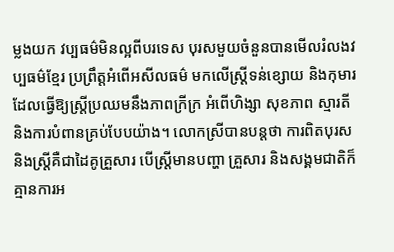ម្លងយក វប្បធម៌មិនល្អពីបរទេស បុរសមួយចំនួនបានមើលរំលងវប្បធម៌ខ្មែរ ប្រព្រឹត្តអំពើអសីលធម៌ មកលើស្ត្រីទន់ខ្សោយ និងកុមារ ដែលធ្វើឱ្យស្ត្រីប្រឈមនឹងភាពក្រីក្រ អំពើហិង្សា សុខភាព ស្មារតី និងការបំពានគ្រប់បែបយ៉ាង។ លោកស្រីបានបន្តថា ការពិតបុរស និងស្រ្តីគឺជាដៃគូគ្រួសារ បើស្រ្តីមានបញ្ហា គ្រួសារ និងសង្គមជាតិក៏គ្មានការអ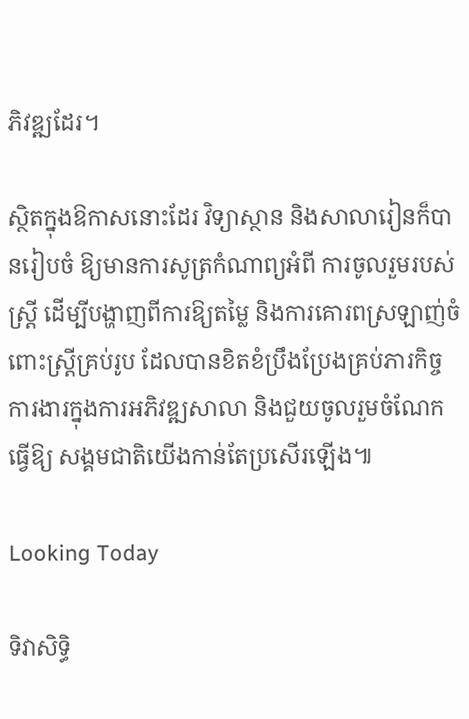ភិវឌ្ឍដែរ។

ស្ថិតក្នុងឱកាសនោះដែរ វិទ្យាស្ថាន និងសាលារៀនក៏បានរៀបចំ ឱ្យមានការសូត្រកំណាព្យអំពី ការចូលរួមរបស់ស្ត្រី ដើម្បីបង្ហាញពីការឱ្យតម្លៃ និងការគោរពស្រឡាញ់ចំពោះស្ដ្រីគ្រប់រូប ដែលបានខិតខំប្រឹងប្រែងគ្រប់ភារកិច្ច ការងារក្នុងការអភិវឌ្ឍសាលា និងជួយចូលរួមចំណែកធ្វើឱ្យ សង្គមជាតិយើងកាន់តែប្រសើរឡើង៕

Looking Today

ទិវាសិទ្ធិ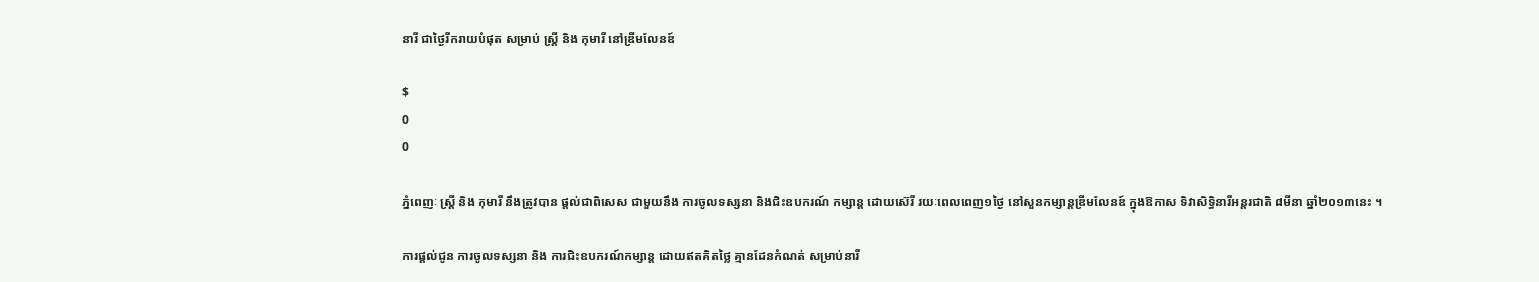នារី ជាថ្ងៃរីករាយបំផុត សម្រាប់ ស្រ្តី និង កុមារី នៅឌ្រីមលែនឌ៍

$
0
0

ភ្នំពេញៈ ស្រ្តី និង កុមារី នឹងត្រូវបាន ផ្តល់ជាពិសេស ជាមួយនឹង ការចូលទស្សនា និងជិះឧបករណ៍ កម្សាន្ត ដោយស៊េរី រយៈពេលពេញ១ថ្ងៃ នៅសួនកម្សាន្តឌ្រីមលែនឌ៍ ក្នុងឱកាស ទិវាសិទ្ធិនារីអន្តរជាតិ ៨មីនា ឆ្នាំ២០១៣នេះ ។

ការផ្តល់ជូន ការចូលទស្សនា និង ការជិះឧបករណ៍កម្សាន្ត ដោយឥតគិតថ្លៃ គ្មានដែនកំណត់ សម្រាប់នារី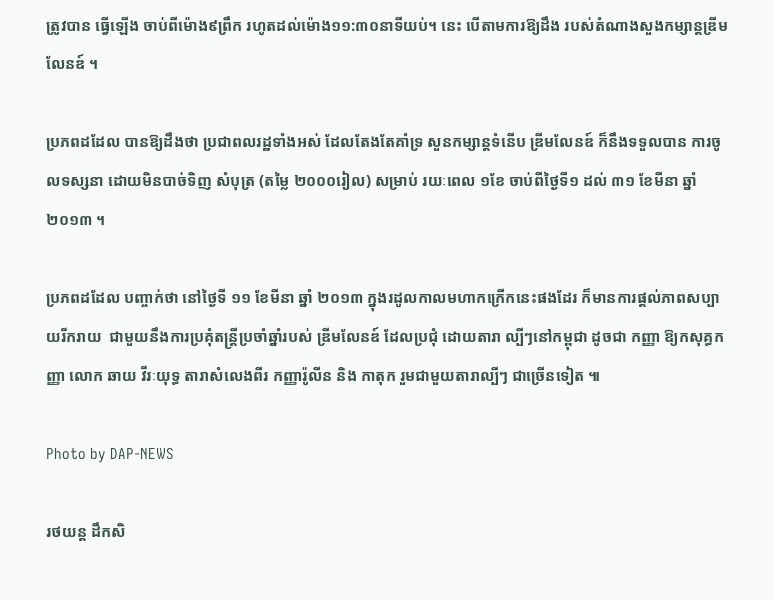ត្រូវបាន ធ្វើឡើង ចាប់ពីម៉ោង៩ព្រឹក រហូតដល់ម៉ោង១១:៣០នាទីយប់។ នេះ បើតាមការឱ្យដឹង របស់តំណាងសួងកម្សាន្តឌី្រមលែនឌ៍ ។

ប្រភពដដែល បានឱ្យដឹងថា ប្រជាពលរដ្ឋទាំងអស់ ដែលតែងតែគាំទ្រ សួនកម្សាន្តទំនើប ឌ្រីមលែនឌ៍ ក៏នឹងទទួលបាន ការចូលទស្សនា ដោយមិនបាច់ទិញ សំបុត្រ (តម្លៃ ២០០០រៀល) សម្រាប់ រយៈពេល ១ខែ ចាប់ពីថ្ងៃទី១ ដល់ ៣១ ខែមីនា ឆ្នាំ ២០១៣ ។

ប្រភពដដែល បញ្ចាក់ថា នៅថ្ងៃទី ១១ ខែមីនា ឆ្នាំ ២០១៣ ក្នុងរដូលកាលមហាកក្រើកនេះផងដែរ ក៏មានការផ្តល់ភាពសប្បាយរីករាយ  ជាមួយនឹងការប្រគុំតន្ត្រីប្រចាំឆ្នាំរបស់ ឌ្រីមលែនឌ៍ ដែលប្រជុំ ដោយតារា ល្បីៗនៅកម្ពុជា ដូចជា កញ្ញា ឱ្យកសុគ្ធកញ្ញា លោក ឆាយ វីរៈយុទ្ធ តារាសំលេងពីរ កញ្ញារ៉ូលីន និង កាតុក រួមជាមួយតារាល្បីៗ ជាច្រើនទៀត ៕

Photo by DAP-NEWS

រថយន្ត ដឹកសិ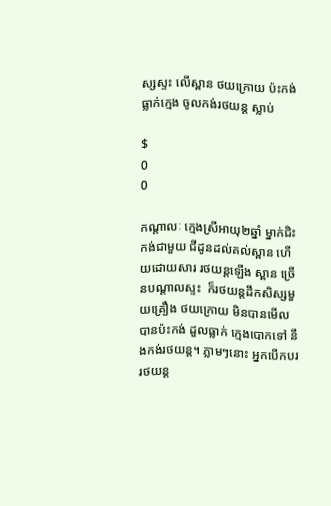ស្សស្ទះ លើស្ពាន ថយក្រោយ ប៉ះកង់ធ្លាក់ក្មេង ចូលកង់រថយន្ត ស្លាប់

$
0
0

កណ្តាលៈ ក្មេងស្រីអាយុ២ឆ្នាំ ម្នាក់ជិះកង់ជាមួយ ជីដូនដល់គល់ស្ពាន ហើយដោយសារ រថយន្តឡើង ស្ពាន ច្រើនបណ្តាលស្ទះ  ក៏រថយន្តដឹកសិស្សមួយគ្រឿង ថយក្រោយ មិនបានមើល បានប៉ះកង់ ដួលធ្លាក់ ក្មេងបោកទៅ នឹងកង់រថយន្ត។ ភ្លាមៗនោះ អ្នកបើកបររថយន្ត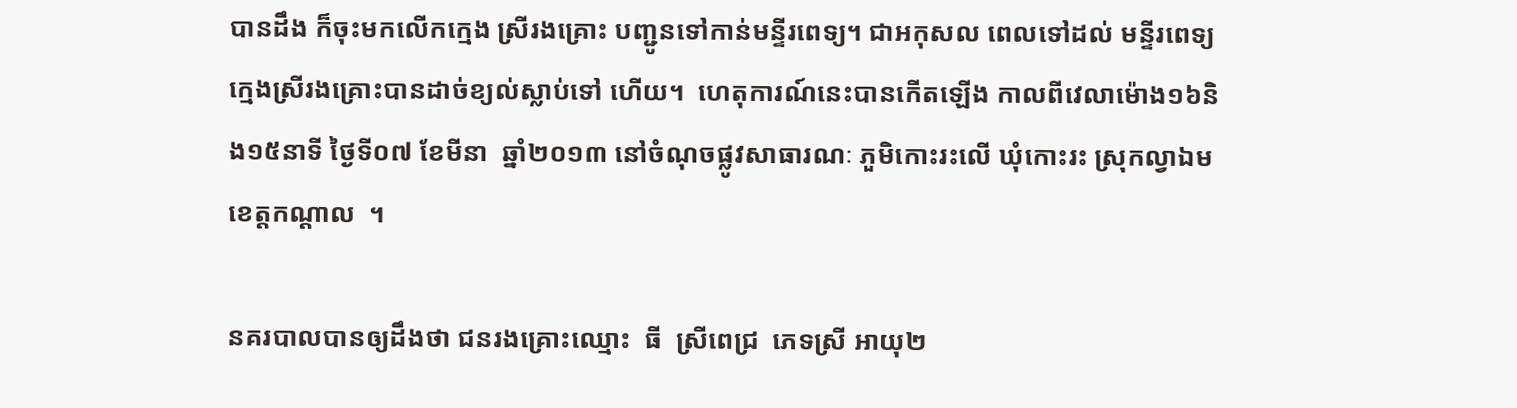បានដឹង ក៏ចុះមកលើកក្មេង ស្រីរងគ្រោះ បញ្ជូនទៅកាន់មន្ទីរពេទ្យ។ ជាអកុសល ពេលទៅដល់ មន្ទីរពេទ្យ ក្មេងស្រីរងគ្រោះបានដាច់ខ្យល់ស្លាប់ទៅ ហើយ។  ហេតុការណ៍នេះបានកើតឡើង កាលពីវេលាម៉ោង១៦និង១៥នាទី ថ្ងៃទី០៧ ខែមីនា  ឆ្នាំ២០១៣ នៅចំណុចផ្លូវសាធារណៈ ភួមិកោះរះលើ ឃុំកោះរះ ស្រុកល្វាឯម  ខេត្តកណ្តាល  ។

នគរបាលបានឲ្យដឹងថា ជនរងគ្រោះឈ្មោះ  ធី  ស្រីពេជ្រ  ភេទស្រី អាយុ២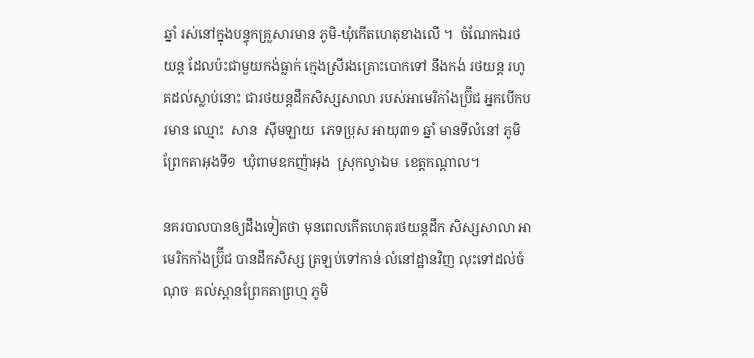ឆ្នាំ រស់នៅក្នុងបន្ទុកគ្រួសារមាន ភូមិ-ឃុំកើតហេតុខាងលើ ។  ចំណែកឯរថយន្ត ដែលប៉ះជាមួយកង់ធ្លាក់ ក្មេងស្រីរងគ្រោះបោកទៅ នឹងកង់ រថយន្ត រហូតដល់ស្លាប់នោះ ជារថយន្តដឹកសិស្សសាលា របស់អាមេរិកាំងប្រ៊ីជ អ្នកបើកបរមាន ឈ្មោះ  សាន  ស៊ីមឡាយ  ភេទប្រុស អាយុ៣១ ឆ្នាំ មានទីលំនៅ ភូមិព្រែកតាអុងទី១  ឃុំពាមឧកញ៉ាអុង  ស្រុកល្វាឯម  ខេត្តកណ្តាល។

នគរបាលបានឲ្យដឹងទៀតថា មុនពេលកើតហេតុរថយន្តដឹក សិស្សសាលា អាមេរិកកាំងប្រ៊ីជ បានដឹកសិស្ស ត្រឡប់ទៅកាន់ លំនៅដ្ឋានវិញ លុះទៅដល់ចំណុច  គល់ស្ពានព្រែកតាព្រហ្ម ភូមិ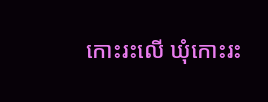កោះរះលើ ឃុំកោះរះ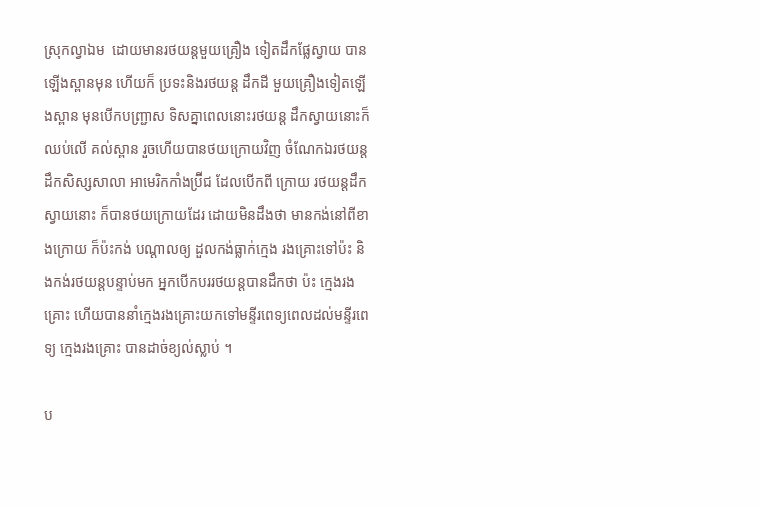ស្រុកល្វាឯម  ដោយមានរថយន្តមួយគ្រឿង ទៀតដឹកផ្លែស្វាយ បានឡើងស្ពានមុន ហើយក៏ ប្រទះនិងរថយន្ត ដឹកដី មួយគ្រឿងទៀតឡើងស្ពាន មុនបើកបញ្ជ្រាស ទិសគ្នាពេលនោះរថយន្ត ដឹកស្វាយនោះក៏ឈប់លើ គល់ស្ពាន រួចហើយបានថយក្រោយវិញ ចំណែកឯរថយន្ត ដឹកសិស្សសាលា អាមេរិកកាំងប្រ៊ីជ ដែលបើកពី ក្រោយ រថយន្តដឹកស្វាយនោះ ក៏បានថយក្រោយដែរ ដោយមិនដឹងថា មានកង់នៅពីខាងក្រោយ ក៏ប៉ះកង់ បណ្តាលឲ្យ ដួលកង់ធ្លាក់ក្មេង រងគ្រោះទៅប៉ះ និងកង់រថយន្តបន្ទាប់មក អ្នកបើកបររថយន្តបានដឹកថា ប៉ះ ក្មេងរងគ្រោះ ហើយបាននាំក្មេងរងគ្រោះយកទៅមន្ទីរពេទ្យពេលដល់មន្ទីរពេទ្យ ក្មេងរងគ្រោះ បានដាច់ខ្យល់ស្លាប់ ។

ប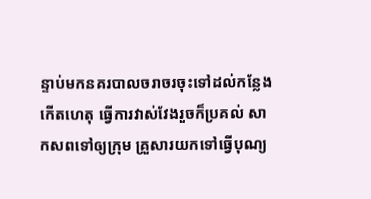ន្ទាប់មកនគរបាលចរាចរចុះទៅដល់កន្លែងកើតហេតុ ធ្វើការវាស់វែងរួចក៏ប្រគល់ សាកសពទៅឲ្យក្រុម គ្រួសារយកទៅធ្វើបុណ្យ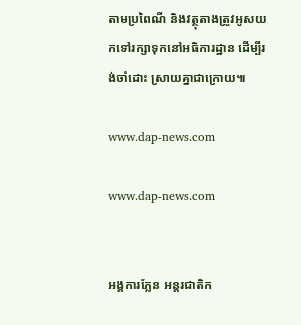តាមប្រពៃណី និងវត្ថុតាងត្រូវអូសយកទៅរក្សាទុកនៅអធិការដ្ឋាន ដើម្បីរង់ចាំដោះ ស្រាយគ្នាជាក្រោយ៕

www.dap-news.com

www.dap-news.com


អង្គការភ្លែន អន្តរជាតិក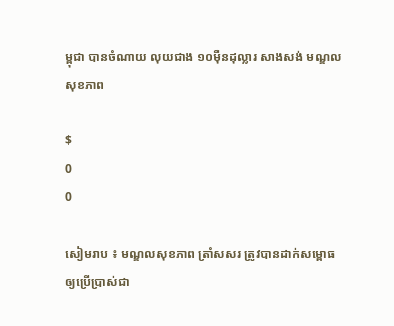ម្ពុជា បានចំណាយ លុយជាង ១០ម៉ឺនដុល្លារ សាងសង់ មណ្ឌលសុខភាព

$
0
0

សៀមរាប ៖ មណ្ឌលសុខភាព ត្រាំសសរ ត្រូវបានដាក់សម្ពោធ ឲ្យប្រើប្រាស់ជា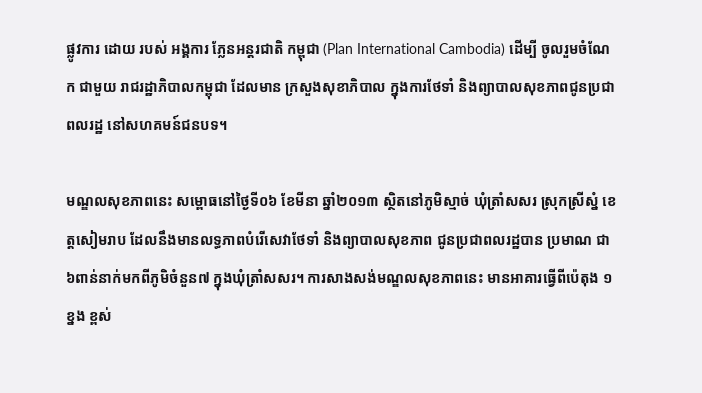ផ្លូវការ ដោយ របស់ អង្គការ ភ្លែនអន្តរជាតិ កម្ពុជា (Plan International Cambodia) ដើម្បី ចូលរួមចំណែក ជាមួយ រាជរដ្ឋាភិបាលកម្ពុជា ដែលមាន ក្រសួងសុខាភិបាល ក្នុងការថែទាំ និងព្យាបាលសុខភាពជូនប្រជាពលរដ្ឋ នៅសហគមន៍ជនបទ។

មណ្ឌលសុខភាពនេះ សម្ពោធនៅថ្ងៃទី០៦ ខែមីនា ឆ្នាំ២០១៣ ស្ថិតនៅភូមិស្មាច់ ឃុំត្រាំសសរ ស្រុកស្រីស្នំ ខេត្តសៀមរាប ដែលនឹងមានលទ្ធភាពបំរើសេវាថែទាំ និងព្យាបាលសុខភាព ជូនប្រជាពលរដ្ឋបាន ប្រមាណ ជា៦ពាន់នាក់មកពីភូមិចំនួន៧ ក្នុងឃុំត្រាំសសរ។ ការសាងសង់មណ្ឌលសុខភាពនេះ មានអាគារធ្វើពីប៉េតុង ១ខ្នង ខ្ពស់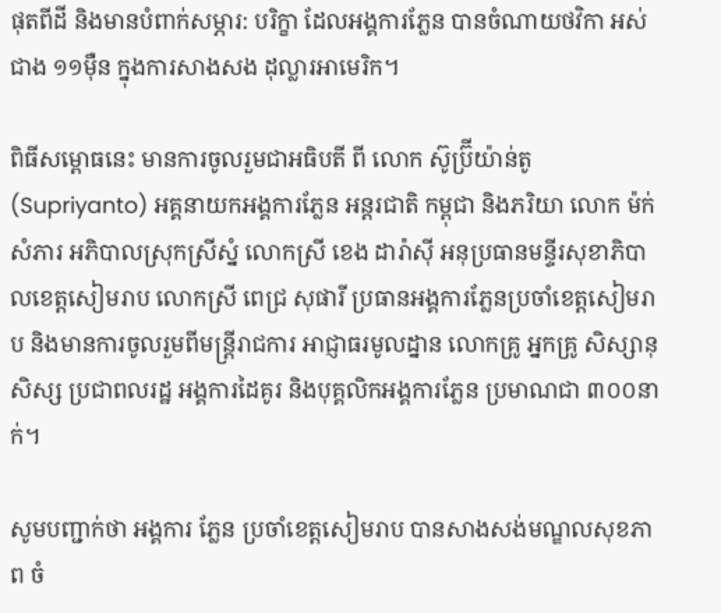ផុតពីដី និងមានបំពាក់សម្ភារ: បរិក្ខា ដែលអង្គការភ្លែន បានចំណាយថវិកា អស់ជាង ១១ម៉ឺន ក្នុងការសាងសង ដុល្លារអាមេរិក។

ពិធីសម្ពោធនេះ មានការចូលរួមជាអធិបតី ពី លោក ស៊ូប្រ៊ីយ៉ាន់តូ (Supriyanto) អគ្គនាយកអង្គការភ្លែន អន្តរជាតិ កម្ពុជា និងភរិយា លោក ម៉ក់ សំភារ អភិបាលស្រុកស្រីស្នំ លោកស្រី ខេង ដារ៉ាស៊ី អនុប្រធានមន្ទីរសុខាភិបាលខេត្តសៀមរាប លោកស្រី ពេជ្រ សុផារី ប្រធានអង្គការភ្លែនប្រចាំខេត្តសៀមរាប និងមានការចូលរួមពីមន្ត្រីរាជការ អាជ្ញាធរមូលដ្នាន លោកគ្រូ អ្នកគ្រូ សិស្សានុសិស្ស ប្រជាពលរដ្ឋ អង្គការដៃគូរ និងបុគ្គលិកអង្គការភ្លែន ប្រមាណជា ៣០០នាក់។

សូមបញ្ជាក់ថា អង្គការ ភ្លែន ប្រចាំខេត្តសៀមរាប បានសាងសង់មណ្ឌលសុខភាព ចំ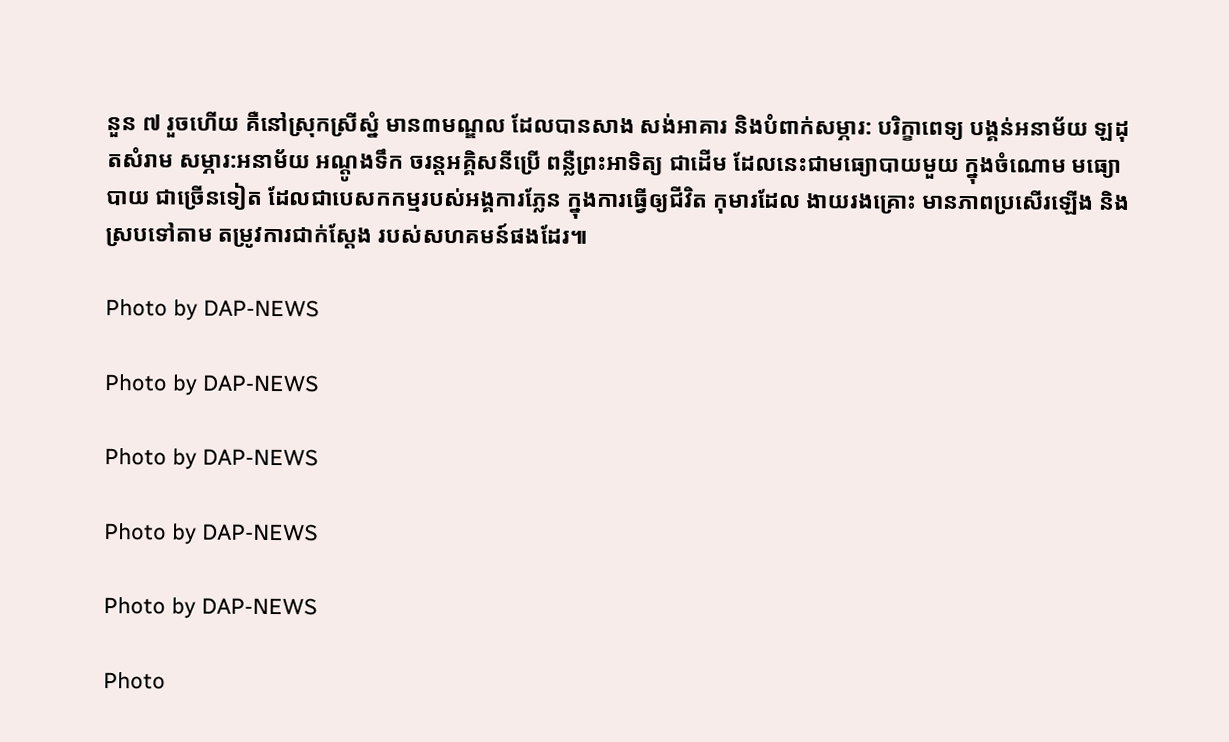នួន ៧ រួចហើយ គឺនៅស្រុកស្រីស្នំ មាន៣មណ្ឌល ដែលបានសាង សង់អាគារ និងបំពាក់សម្ភារ: បរិក្ខាពេទ្យ បង្គន់អនាម័យ ឡដុតសំរាម សម្ភារ:អនាម័យ អណ្ដូងទឹក ចរន្ដអគ្គិសនីប្រើ ពន្លឺព្រះអាទិត្យ ជាដើម ដែលនេះជាមធ្យោបាយមួយ ក្នុងចំណោម មធ្យោបាយ ជាច្រើនទៀត ដែលជាបេសកកម្មរបស់អង្គការភ្លែន ក្នុងការធ្វើឲ្យជីវិត កុមារដែល ងាយរងគ្រោះ មានភាពប្រសើរឡើង និងស្របទៅតាម តម្រូវការជាក់ស្ដែង របស់សហគមន៍ផងដែរ៕

Photo by DAP-NEWS

Photo by DAP-NEWS

Photo by DAP-NEWS

Photo by DAP-NEWS

Photo by DAP-NEWS

Photo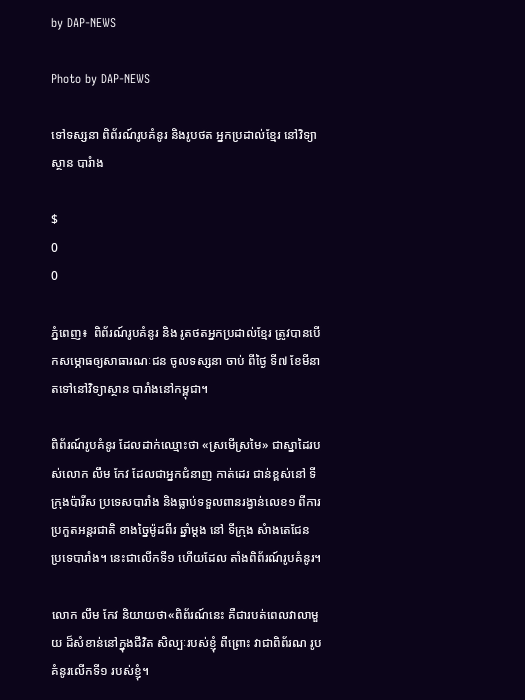by DAP-NEWS

Photo by DAP-NEWS

ទៅទស្សនា ពិព័រណ៍រូបគំនូរ និងរូបថត អ្នកប្រដាល់ខ្មែរ នៅវិទ្យាស្ថាន បារំាង

$
0
0

ភ្នំពេញ៖  ពិព័រណ៍រូបគំនូរ និង រូតថតអ្នកប្រដាល់ខ្មែរ ត្រូវបានបើកសម្ភោធឲ្យសាធារណៈជន ចូលទស្សនា ចាប់ ពីថ្ងៃ ទី៧ ខែមីនា តទៅនៅវិទ្យាស្ថាន បារាំងនៅកម្ពុជា។

ពិព័រណ៍រូបគំនូរ ដែលដាក់ឈ្មោះថា «ស្រមើស្រមៃ» ជាស្នាដៃរបស់លោក លឹម កែវ ដែលជាអ្នកជំនាញ កាត់ដេរ ជាន់ខ្ពស់នៅ ទីក្រុងប៉ារីស ប្រទេសបារាំង និងធ្លាប់ទទួលពានរង្វាន់លេខ១ ពីការប្រកួតអន្តរជាតិ ខាងច្នៃម៉ូដពីរ ឆ្នាំម្តង នៅ ទីក្រុង សំាងតេជែន ប្រទេបារាំង។ នេះជាលើកទី១ ហើយដែល តាំងពិព័រណ៍រូបគំនូរ។

លោក លឹម កែវ និយាយថា«ពិព័រណ៍នេះ គឺជារបត់ពេលវាលាមួយ ដ៏សំខាន់នៅក្នុងជីវិត សិល្បៈរបស់ខ្ញុំ ពីព្រោះ វាជាពិព័រណ រូបគំនូរលើកទី១ របស់ខ្ញុំ។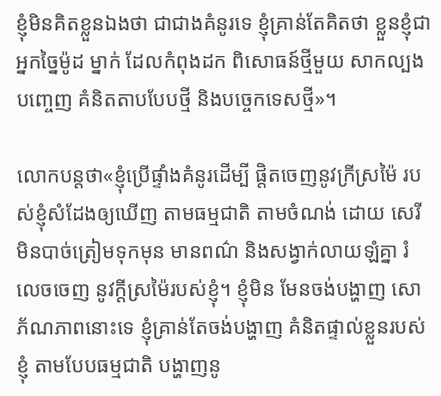ខ្ញុំមិនគិតខ្លួនឯងថា ជាជាងគំនូរទេ ខ្ញុំគ្រាន់តែគិតថា ខ្លួនខ្ញុំជាអ្នកច្នៃម៉ូដ ម្នាក់ ដែលកំពុងដក ពិសោធន៍ថ្មីមួយ សាកល្បងបញ្ចេញ គំនិតតាបបែបថ្មី និងបច្ចេកទេសថ្មី»។

លោកបន្តថា«ខ្ញុំប្រើផ្ទាំងគំនូរដើម្បី ផ្តិតចេញនូវក្រីស្រម៉ៃ របស់ខ្ញុំសំដែងឲ្យឃើញ តាមធម្មជាតិ តាមចំណង់ ដោយ សេរី មិនបាច់ត្រៀមទុកមុន មានពណ៌ និងសង្វាក់លាយឡំគ្នា រំលេចចេញ នូវក្តីស្រម៉ៃរបស់ខ្ញុំ។ ខ្ញុំមិន មែនចង់បង្ហាញ សោភ័ណភាពនោះទេ ខ្ញុំគ្រាន់តែចង់បង្ហាញ គំនិតផ្ទាល់ខ្លួនរបស់ខ្ញុំ តាមបែបធម្មជាតិ បង្ហាញនូ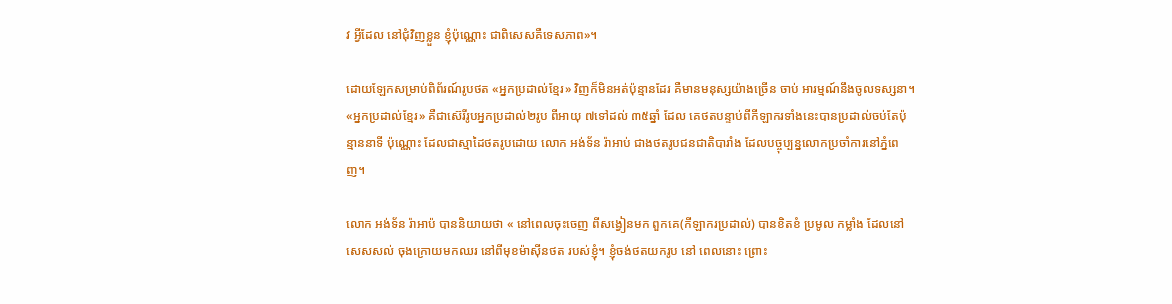វ អ្វីដែល នៅជុំវិញខ្លួន ខ្ញុំប៉ុណ្ណោះ ជាពិសេសគឺទេសភាព»។

ដោយឡែកសម្រាប់ពិព័រណ៍រូបថត «អ្នកប្រដាល់ខ្មែរ» វិញក៏មិនអត់ប៉ុន្មានដែរ គឺមានមនុស្សយ៉ាងច្រើន ចាប់ អារម្មណ៍នឹងចូលទស្សនា។ «អ្នកប្រដាល់ខ្មែរ» គឺជាស៊េរីរូបអ្នកប្រដាល់២រូប ពីអាយុ ៧ទៅដល់ ៣៥ឆ្នាំ ដែល គេថតបន្ទាប់ពីកីឡាករទាំងនេះបានប្រដាល់ចប់តែប៉ុន្មាននាទី ប៉ុណ្ណោះ ដែលជាស្មាដៃថតរូបដោយ លោក អង់ទ័ន រ៉ាអាប់ ជាងថតរូបជនជាតិបារាំង ដែលបច្ចុប្បន្នលោកប្រចាំការនៅភ្នំពេញ។

លោក អង់ទ័ន រ៉ាអាប៉ បាននិយាយថា « នៅពេលចុះចេញ ពីសង្វៀនមក ពួកគេ(កីឡាករប្រដាល់) បានខិតខំ ប្រមូល កម្លាំង ដែលនៅសេសសល់ ចុងក្រោយមកឈរ នៅពីមុខម៉ាស៊ីនថត របស់ខ្ញុំ។ ខ្ញុំចង់ថតយករូប នៅ ពេលនោះ ព្រោះ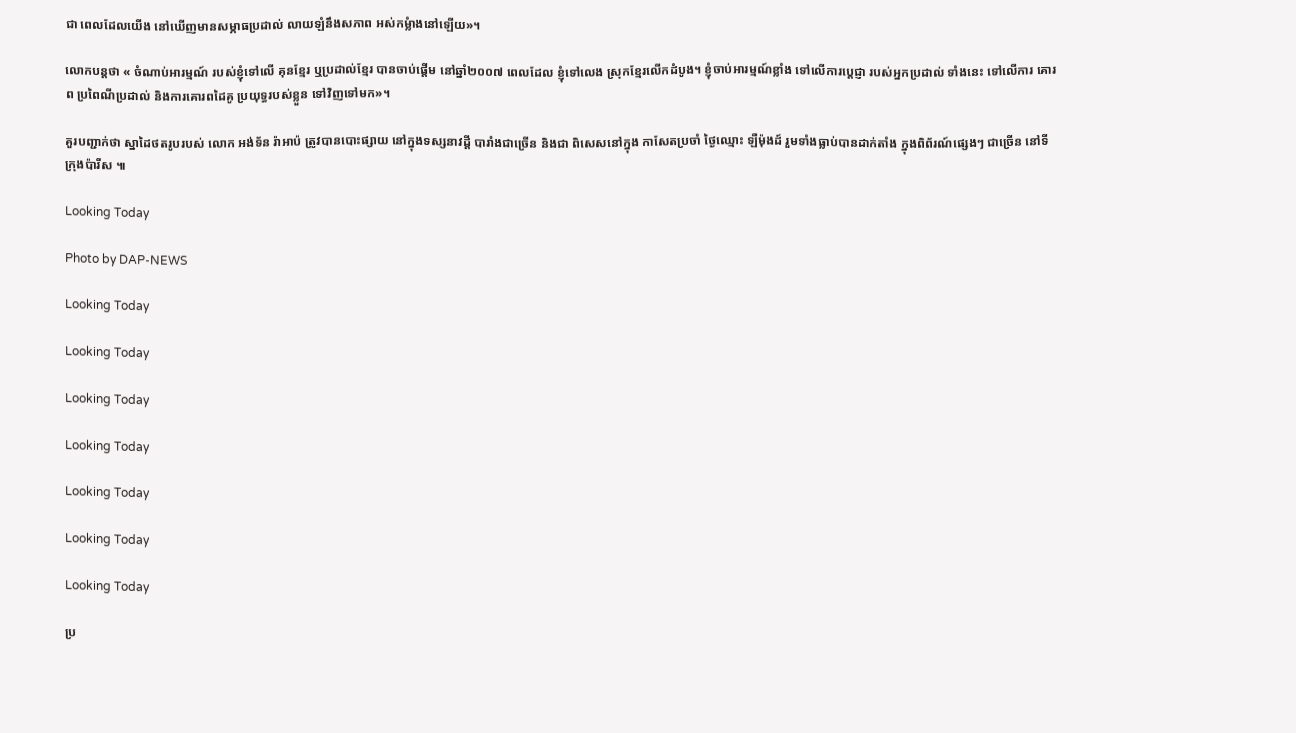ជា ពេលដែលយើង នៅឃើញមានសម្ភាធប្រដាល់ លាយឡំនឹងសភាព អស់កម្លំាងនៅឡើយ»។

លោកបន្តថា « ចំណាប់អារម្មណ៍ របស់ខ្ញុំទៅលើ គុនខ្មែរ ឬប្រដាល់ខ្មែរ បានចាប់ផ្តើម នៅឆ្នាំ២០០៧ ពេលដែល ខ្ញុំទៅលេង ស្រុកខ្មែរលើកដំបូង។ ខ្ញុំចាប់អារម្មណ៍ខ្លាំង ទៅលើការប្តេជ្ញា របស់អ្នកប្រដាល់ ទាំងនេះ ទៅលើការ គោរព ប្រពៃណីប្រដាល់ និងការគោរពដៃគូ ប្រយុទ្ធរបស់ខ្លួន ទៅវិញទៅមក»។

គួរបញ្ជាក់ថា ស្នាដៃថតរូបរបស់ លោក អង់ទ័ន រ៉ាអាប៉ ត្រូវបានបោះផ្សាយ នៅក្នុងទស្សនាវដ្ដី បារាំងជាច្រើន និងជា ពិសេសនៅក្នុង កាសែតប្រចាំ ថ្ងៃឈ្មោះ ឡឺម៉ុងដ៍ រួមទាំងធ្លាប់បានដាក់តាំង ក្នុងពិព័រណ៍ផ្សេងៗ ជាច្រើន នៅទី ក្រុងប៉ារីស ៕

Looking Today

Photo by DAP-NEWS

Looking Today

Looking Today

Looking Today

Looking Today

Looking Today

Looking Today

Looking Today

ប្រ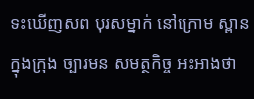ទះឃើញសព បុរសម្នាក់ នៅក្រោម ស្ពានក្នុងក្រុង ច្បារមន សមត្ថកិច្ច អះអាងថា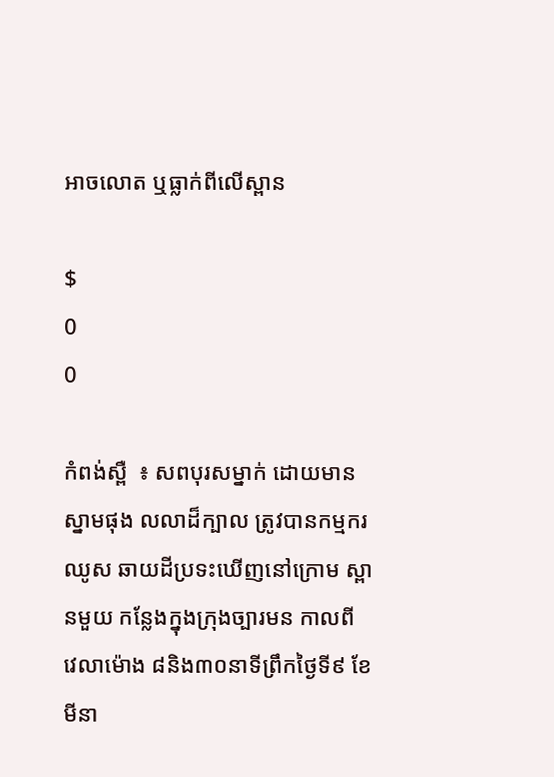អាចលោត ឬធ្លាក់ពីលើស្ពាន

$
0
0

កំពង់ស្ពឺ  ៖ សពបុរសម្នាក់ ដោយមាន ស្នាមផុង លលាដ៏ក្បាល ត្រូវបានកម្មករ ឈូស ឆាយដីប្រទះឃើញនៅក្រោម ស្ពានមួយ កន្លែងក្នុងក្រុងច្បារមន កាលពី វេលាម៉ោង ៨និង៣០នាទីព្រឹកថ្ងៃទី៩ ខែមីនា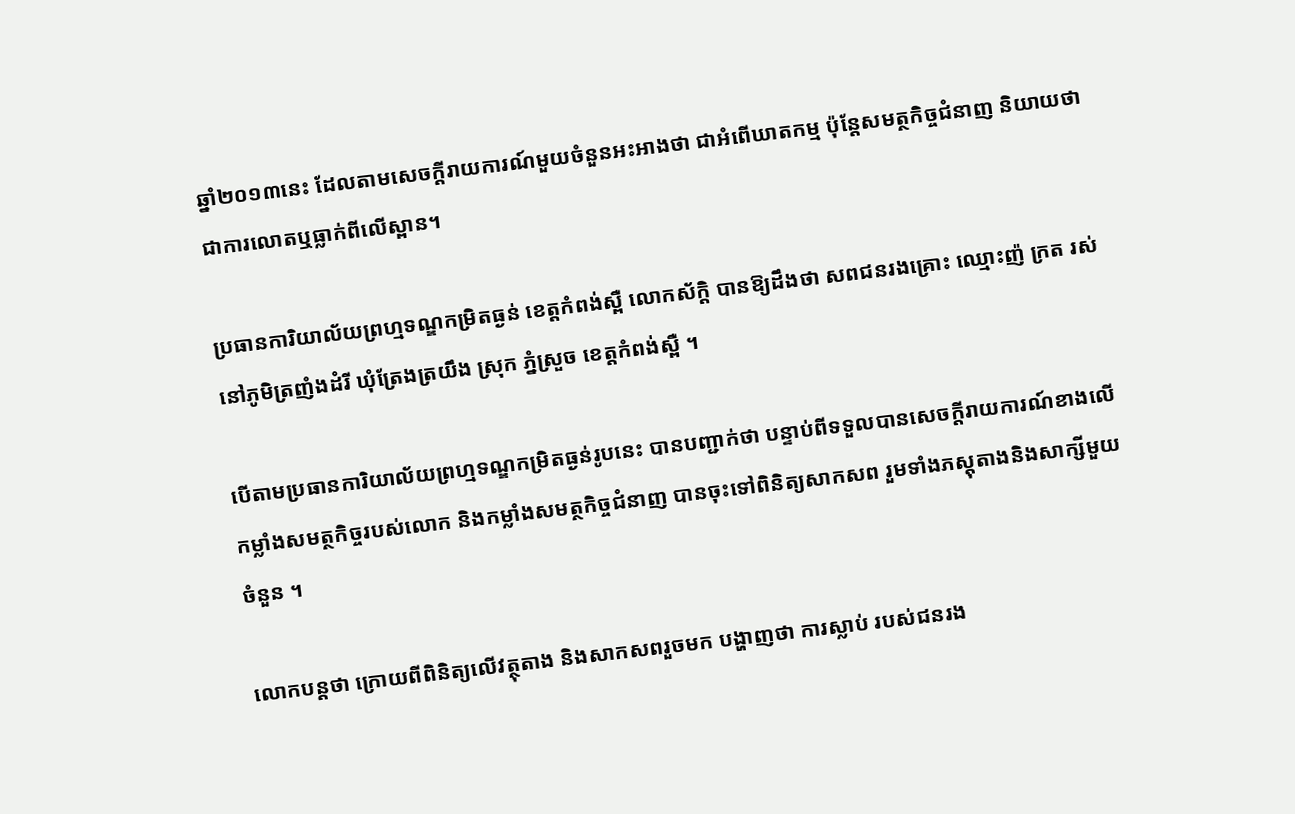ឆ្នាំ២០១៣នេះ ដែលតាមសេចក្ដីរាយការណ៍មួយចំនួនអះអាងថា ជាអំពើឃាតកម្ម ប៉ុន្ដែសមត្ថកិច្ចជំនាញ និយាយថា ជាការលោតឬធ្លាក់ពីលើស្ពាន។

ប្រធានការិយាល័យព្រហ្មទណ្ឌកម្រិតធ្ងន់ ខេត្ដកំពង់ស្ពឺ លោកស័ក្ដិ បានឱ្យដឹងថា សពជនរងគ្រោះ ឈ្មោះញ៉ ក្រត រស់នៅភូមិត្រញំងដំរី ឃុំត្រែងត្រយឹង ស្រុក ភ្នំស្រួច ខេត្ដកំពង់ស្ពឺ ។

បើតាមប្រធានការិយាល័យព្រហ្មទណ្ឌកម្រិតធ្ងន់រូបនេះ បានបញ្ជាក់ថា បន្ទាប់ពីទទួលបានសេចក្ដីរាយការណ៍ខាងលើ កម្លាំងសមត្ថកិច្ចរបស់លោក និងកម្លាំងសមត្ថកិច្ចជំនាញ បានចុះទៅពិនិត្យសាកសព រួមទាំងភស្ដុតាងនិងសាក្សីមួយចំនួន ។

លោកបន្ដថា ក្រោយពីពិនិត្យលើវត្ថុតាង និងសាកសពរួចមក បង្ហាញថា ការស្លាប់ របស់ជនរង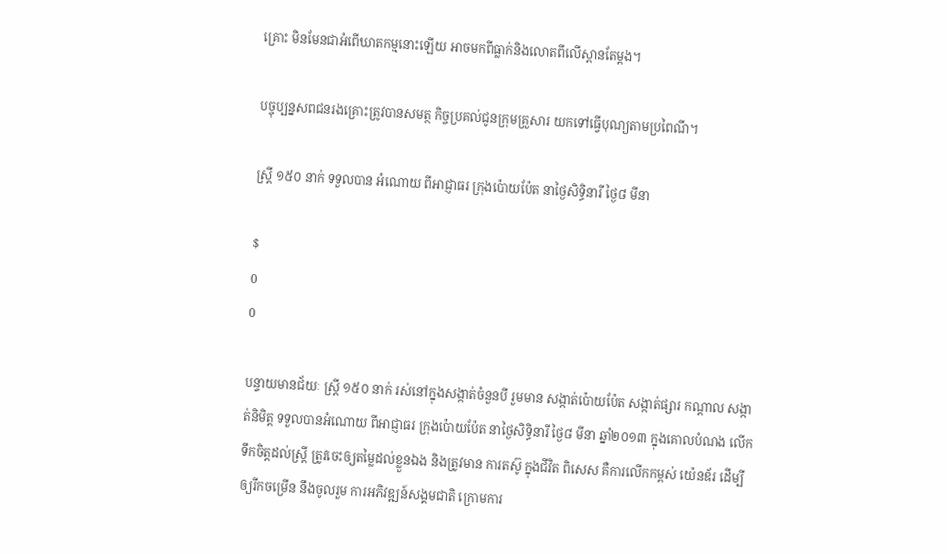គ្រោះ មិនមែនជាអំពើឃាតកម្មនោះឡើយ អាចមកពីធ្លាក់និងលោតពីលើស្ពានតែម្ដង។

បច្ចុប្បន្នសពជនរងគ្រោះត្រូវបានសមត្ថ កិច្ចប្រគល់ជូនក្រុមគ្រួសារ យកទៅធ្វើបុណ្យតាមប្រពៃណី។

ស្រ្តី ១៥០ នាក់ ទទួលបាន អំណោយ ពីអាជ្ញាធរ ក្រុងប៉ោយប៉ែត នាថ្ងៃសិទ្ធិនារី ថ្ងៃ៨ មីនា

$
0
0

បន្ទាយមានជ័យៈ ស្រ្តី ១៥០ នាក់ រស់នៅក្នុងសង្កាត់ចំនួនបី រួមមាន សង្កាត់ប៉ោយប៉ែត សង្កាត់ផ្សារ កណ្តាល សង្កាត់និមិត្ត ទទួលបានអំណោយ ពីអាជ្ញាធរ ក្រុងប៉ោយប៉ែត នាថ្ងៃសិទ្ធិនារី ថ្ងៃ៨ មីនា ឆ្នាំ២០១៣ ក្នុងគោលបំណង លើកទឹកចិត្តដល់ស្រ្តី ត្រូវចេះឲ្យតម្លៃដល់ខ្លួនឯង និងត្រូវមាន ការតស៊ូ ក្នុងជីវិត ពិសេស គឺការលើកកម្ពស់ យ៉េនឌ័រ ដើម្បីឲ្យរីកចម្រើន នឹងចូលរួម ការអភិវឌ្ឍន៍សង្គមជាតិ ក្រោមការ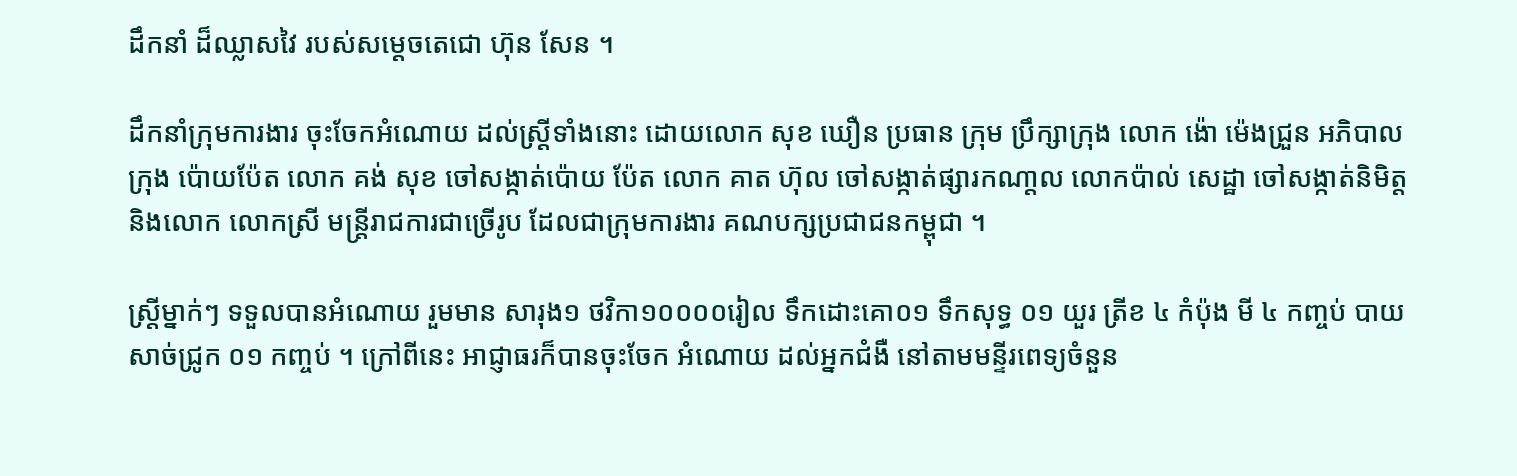ដឹកនាំ ដ៏ឈ្លាសវៃ របស់សម្តេចតេជោ ហ៊ុន សែន ។

ដឹកនាំក្រុមការងារ ចុះចែកអំណោយ ដល់ស្រ្តីទាំងនោះ ដោយលោក សុខ ឃឿន ប្រធាន ក្រុម ប្រឹក្សាក្រុង លោក ង៉ោ ម៉េងជ្រួន អភិបាលក្រុង ប៉ោយប៉ែត លោក គង់ សុខ ចៅសង្កាត់ប៉ោយ ប៉ែត លោក គាត ហ៊ុល ចៅសង្កាត់ផ្សារកណា្តល លោកប៉ាល់ សេដ្ឋា ចៅសង្កាត់និមិត្ត និងលោក លោកស្រី មន្រ្តីរាជការជាច្រើរូប ដែលជាក្រុមការងារ គណបក្សប្រជាជនកម្ពុជា ។

ស្ត្រីម្នាក់ៗ ទទួលបានអំណោយ រួមមាន សារុង១ ថវិកា១០០០០រៀល ទឹកដោះគោ០១ ទឹកសុទ្ធ ០១ យួរ ត្រីខ ៤ កំប៉ុង មី ៤ កញ្ចប់ បាយសាច់ជ្រូក ០១ កញ្ចប់ ។ ក្រៅពីនេះ អាជ្ញាធរក៏បានចុះចែក អំណោយ ដល់អ្នកជំងឺ នៅតាមមន្ទីរពេទ្យចំនួន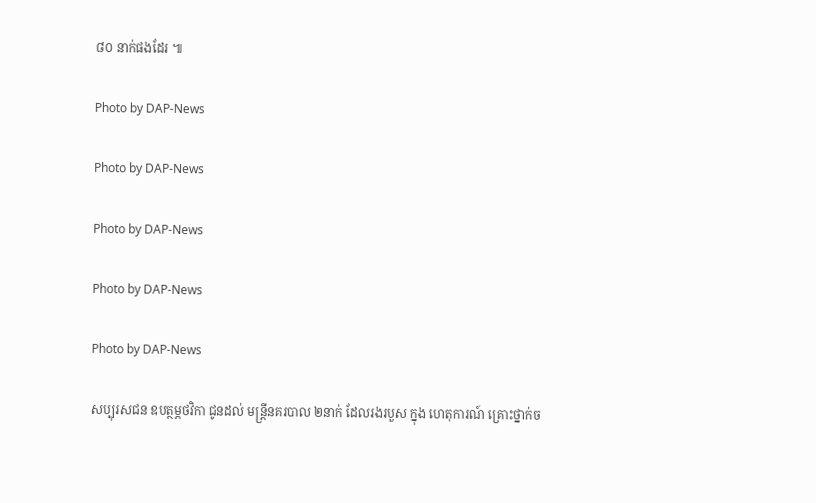៨០ នាក់ផងដែរ ៕

Photo by DAP-News

Photo by DAP-News

Photo by DAP-News

Photo by DAP-News

Photo by DAP-News

សប្បុរសជន ឧបត្ថម្ភថវិកា ជូនដល់ មន្ដ្រីនគរបាល ២នាក់ ដែលរងរបួស ក្នុង ហេតុការណ៍ គ្រោះថ្នាក់ច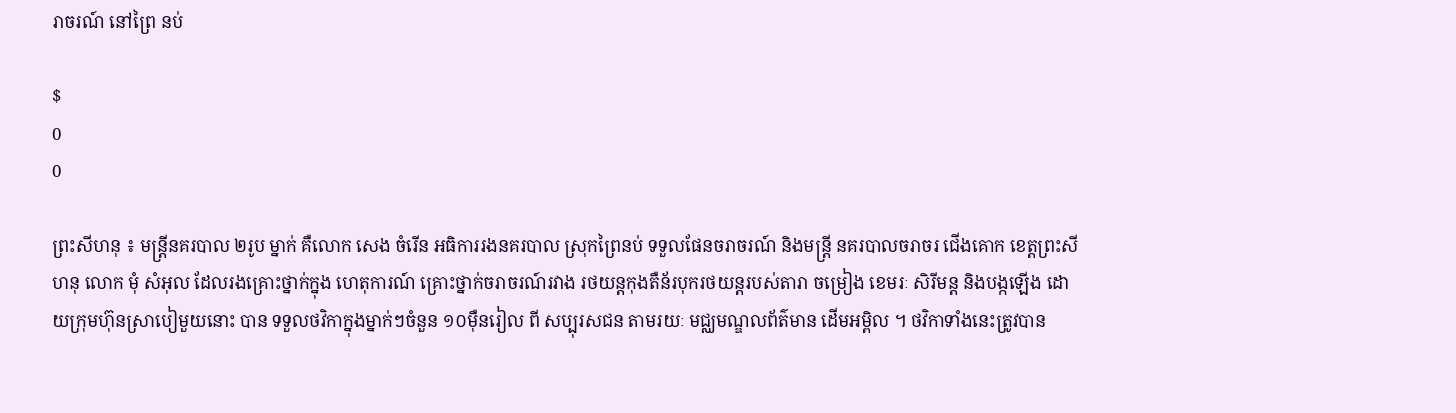រាចរណ៍ នៅព្រៃ នប់

$
0
0

ព្រះសីហនុ ៖ មន្ដ្រីនគរបាល ២រូប ម្នាក់ គឺលោក សេង ចំរើន អធិការរងនគរបាល ស្រុកព្រៃនប់ ទទួលផែនចរាចរណ៍ និងមន្ដ្រី នគរបាលចរាចរ ជើងគោក ខេត្ដព្រះសីហនុ លោក មុំ សំអុល ដែលរងគ្រោះថ្នាក់ក្នុង ហេតុការណ៍ គ្រោះថ្នាក់ចរាចរណ៍រវាង រថយន្ដកុងតឺន័របុករថយន្ដរបស់តារា ចម្រៀង ខេមរៈ សិរីមន្ដ និងបង្កឡើង ដោយក្រុមហ៊ុនស្រាបៀមួយនោះ បាន ទទួលថវិកាក្នុងម្នាក់ៗចំនួន ១០ម៉ឺនរៀល ពី សប្បុរសជន តាមរយៈ មជ្ឈមណ្ឌលព័ត៌មាន ដើមអម្ពិល ។ ថវិកាទាំងនេះត្រូវបាន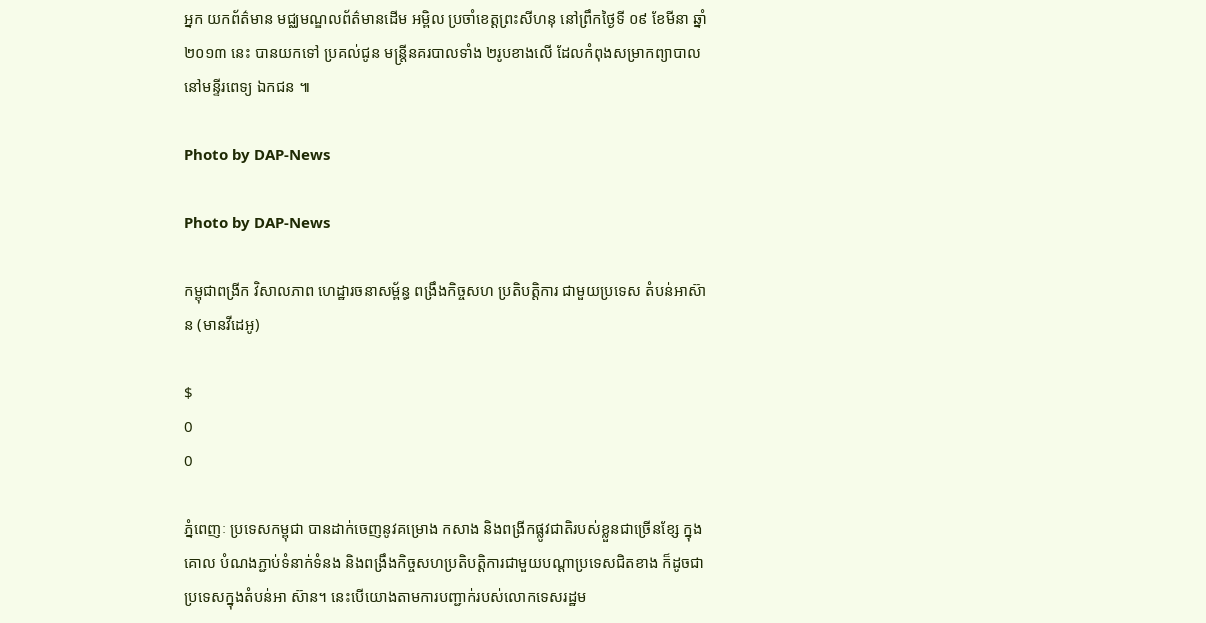អ្នក យកព័ត៌មាន មជ្ឈមណ្ឌលព័ត៌មានដើម អម្ពិល ប្រចាំខេត្ដព្រះសីហនុ នៅព្រឹកថ្ងៃទី ០៩ ខែមីនា ឆ្នាំ២០១៣ នេះ បានយកទៅ ប្រគល់ជូន មន្ដ្រីនគរបាលទាំង ២រូបខាងលើ ដែលកំពុងសម្រាកព្យាបាល នៅមន្ទីរពេទ្យ ឯកជន ៕

Photo by DAP-News

Photo by DAP-News

កម្ពុជាពង្រីក វិសាលភាព ហេដ្ឋារចនាសម្ព័ន្ធ ពង្រឹងកិច្ចសហ ប្រតិបត្តិការ ជាមួយប្រទេស តំបន់អាស៊ាន (មានវីដេអូ)

$
0
0

ភ្នំពេញៈ ប្រទេសកម្ពុជា បានដាក់ចេញនូវគម្រោង កសាង និងពង្រីកផ្លូវជាតិរបស់ខ្លួនជាច្រើនខ្សែ ក្នុងគោល បំណងភ្ជាប់ទំនាក់ទំនង និងពង្រឹងកិច្ចសហប្រតិបត្តិការជាមួយបណ្តាប្រទេសជិតខាង ក៏ដូចជាប្រទេសក្នុងតំបន់អា ស៊ាន។ នេះបើយោងតាមការបញ្ជាក់របស់លោកទេសរដ្ឋម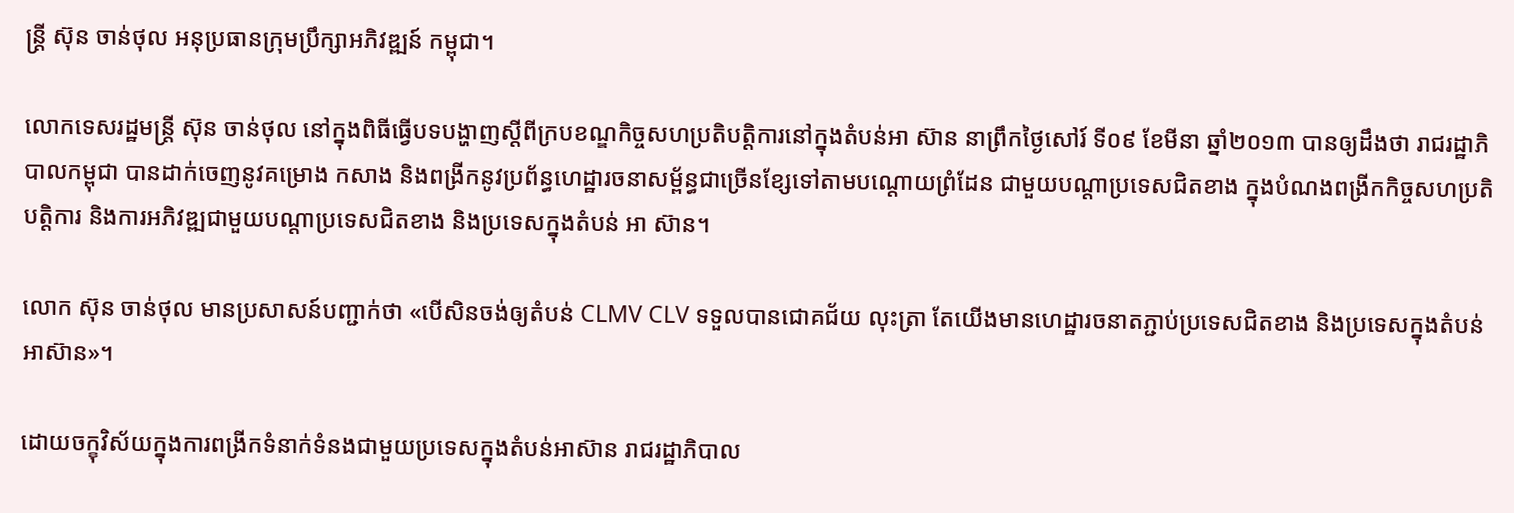ន្រ្តី ស៊ុន ចាន់ថុល អនុប្រធានក្រុមប្រឹក្សាអភិវឌ្ឍន៍ កម្ពុជា។

លោកទេសរដ្ឋមន្រ្តី ស៊ុន ចាន់ថុល នៅក្នុងពិធីធ្វើបទបង្ហាញស្តីពីក្របខណ្ឌកិច្ចសហប្រតិបត្តិការនៅក្នុងតំបន់អា ស៊ាន នាព្រឹកថ្ងៃសៅរ៍ ទី០៩ ខែមីនា ឆ្នាំ២០១៣ បានឲ្យដឹងថា រាជរដ្ឋាភិបាលកម្ពុជា បានដាក់ចេញនូវគម្រោង កសាង និងពង្រីកនូវប្រព័ន្ធហេដ្ឋារចនាសម្ព័ន្ធជាច្រើនខ្សែទៅតាមបណ្តោយព្រំដែន ជាមួយបណ្តាប្រទេសជិតខាង ក្នុងបំណងពង្រីកកិច្ចសហប្រតិបត្តិការ និងការអភិវឌ្ឍជាមួយបណ្តាប្រទេសជិតខាង និងប្រទេសក្នុងតំបន់ អា ស៊ាន។

លោក ស៊ុន ចាន់ថុល មានប្រសាសន៍បញ្ជាក់ថា «បើសិនចង់ឲ្យតំបន់ CLMV CLV ទទួលបានជោគជ័យ លុះត្រា តែយើងមានហេដ្ឋារចនាតភ្ជាប់ប្រទេសជិតខាង និងប្រទេសក្នុងតំបន់អាស៊ាន»។

ដោយចក្ខុវិស័យក្នុងការពង្រីកទំនាក់ទំនងជាមួយប្រទេសក្នុងតំបន់អាស៊ាន រាជរដ្ឋាភិបាល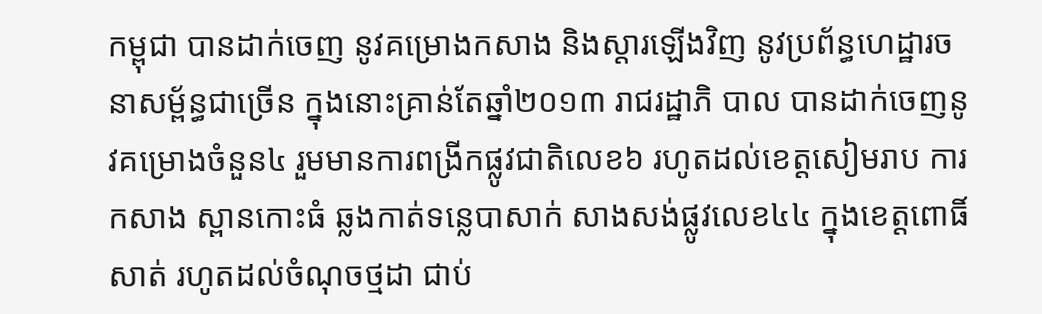កម្ពុជា បានដាក់ចេញ នូវគម្រោងកសាង និងស្តារឡើងវិញ នូវប្រព័ន្ធហេដ្ឋារចនាសម្ព័ន្ធជាច្រើន ក្នុងនោះគ្រាន់តែឆ្នាំ២០១៣ រាជរដ្ឋាភិ បាល បានដាក់ចេញនូវគម្រោងចំនួន៤ រួមមានការពង្រីកផ្លូវជាតិលេខ៦ រហូតដល់ខេត្តសៀមរាប ការកសាង ស្ពានកោះធំ ឆ្លងកាត់ទន្លេបាសាក់ សាងសង់ផ្លូវលេខ៤៤ ក្នុងខេត្តពោធិ៍សាត់ រហូតដល់ចំណុចថ្មដា ជាប់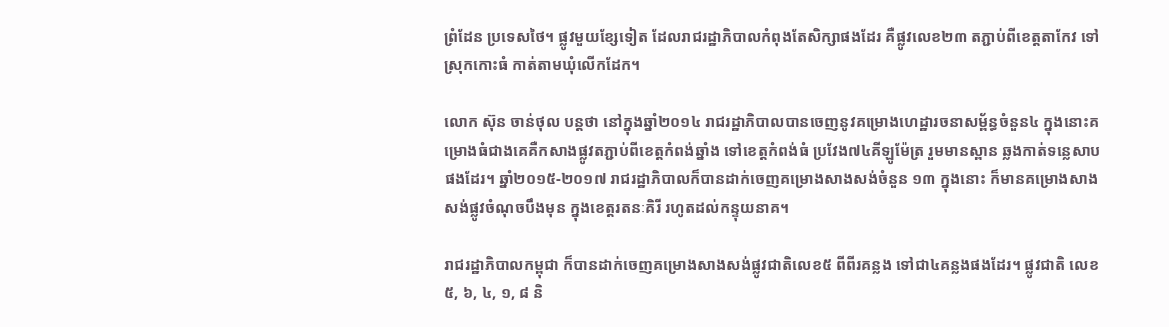ព្រំដែន ប្រទេសថៃ។ ផ្លូវមួយខ្សែទៀត ដែលរាជរដ្ឋាភិបាលកំពុងតែសិក្សាផងដែរ គឺផ្លូវលេខ២៣ តភ្ជាប់ពីខេត្តតាកែវ ទៅ ស្រុកកោះធំ កាត់តាមឃុំលើកដែក។

លោក ស៊ុន ចាន់ថុល បន្តថា នៅក្នុងឆ្នាំ២០១៤ រាជរដ្ឋាភិបាលបានចេញនូវគម្រោងហេដ្ឋារចនាសម្ព័ន្ធចំនួន៤ ក្នុងនោះគម្រោងធំជាងគេគឺកសាងផ្លូវតភ្ជាប់ពីខេត្តកំពង់ឆ្នាំង ទៅខេត្តកំពង់ធំ ប្រវែង៧៤គីឡូម៉ែត្រ រួមមានស្ពាន ឆ្លងកាត់ទន្លេសាប ផងដែរ។ ឆ្នាំ២០១៥-២០១៧ រាជរដ្ឋាភិបាលក៏បានដាក់ចេញគម្រោងសាងសង់ចំនួន ១៣ ក្នុងនោះ ក៏មានគម្រោងសាងសង់ផ្លូវចំណុចបឹងមុន ក្នុងខេត្តរតនៈគិរី រហូតដល់កន្ទុយនាគ។

រាជរដ្ឋាភិបាលកម្ពុជា ក៏បានដាក់ចេញគម្រោងសាងសង់ផ្លូវជាតិលេខ៥ ពីពីរគន្លង ទៅជា៤គន្លងផងដែរ។ ផ្លូវជាតិ លេខ៥, ៦, ៤, ១, ៨ និ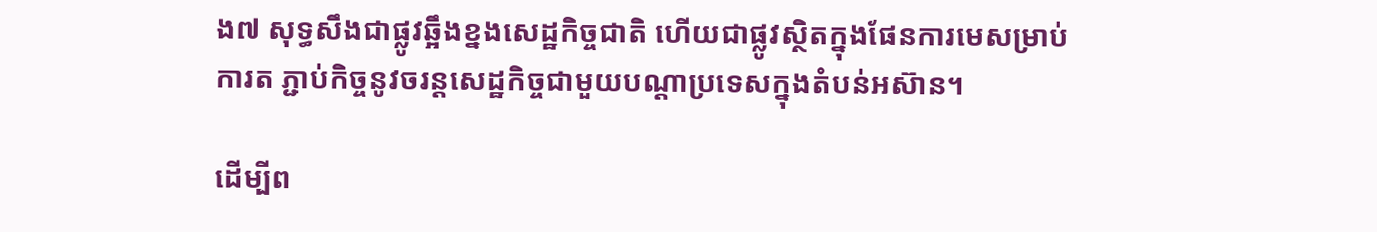ង៧ សុទ្ធសឹងជាផ្លូវឆ្អឹងខ្នងសេដ្ឋកិច្ចជាតិ ហើយជាផ្លូវស្ថិតក្នុងផែនការមេសម្រាប់ការត ភ្ជាប់កិច្ចនូវចរន្តសេដ្ឋកិច្ចជាមួយបណ្តាប្រទេសក្នុងតំបន់អស៊ាន។

ដើម្បីព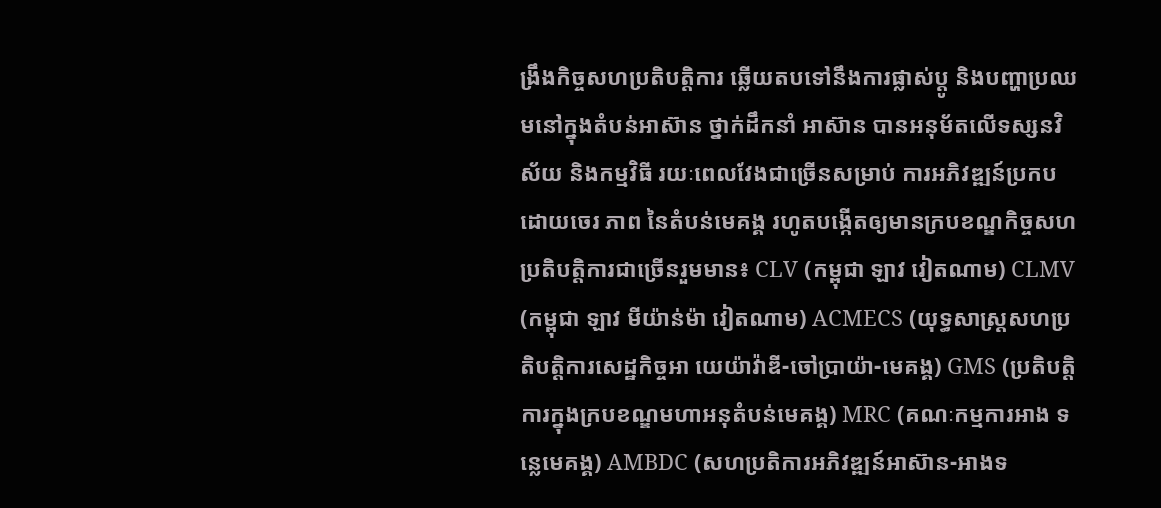ង្រឹងកិច្ចសហប្រតិបត្តិការ ឆ្លើយតបទៅនឹងការផ្លាស់ប្តូ និងបញ្ហាប្រឈមនៅក្នុងតំបន់អាស៊ាន ថ្នាក់ដឹកនាំ អាស៊ាន បានអនុម័តលើទស្សនវិស័យ និងកម្មវិធី រយៈពេលវែងជាច្រើនសម្រាប់ ការអភិវឌ្ឍន៍ប្រកបដោយចេរ ភាព នៃតំបន់មេគង្គ រហូតបង្កើតឲ្យមានក្របខណ្ឌកិច្ចសហប្រតិបត្តិការជាច្រើនរួមមាន៖ CLV (កម្ពុជា ឡាវ វៀតណាម) CLMV (កម្ពុជា ឡាវ មីយ៉ាន់ម៉ា វៀតណាម) ACMECS (យុទ្ធសាស្រ្តសហប្រតិបត្តិការសេដ្ឋកិច្ចអា យេយ៉ាវ៉ាឌី-ចៅប្រាយ៉ា-មេគង្គ) GMS (ប្រតិបត្តិការក្នុងក្របខណ្ឌមហាអនុតំបន់មេគង្គ) MRC (គណៈកម្មការអាង ទន្លេមេគង្គ) AMBDC (សហប្រតិការអភិវឌ្ឍន៍អាស៊ាន-អាងទ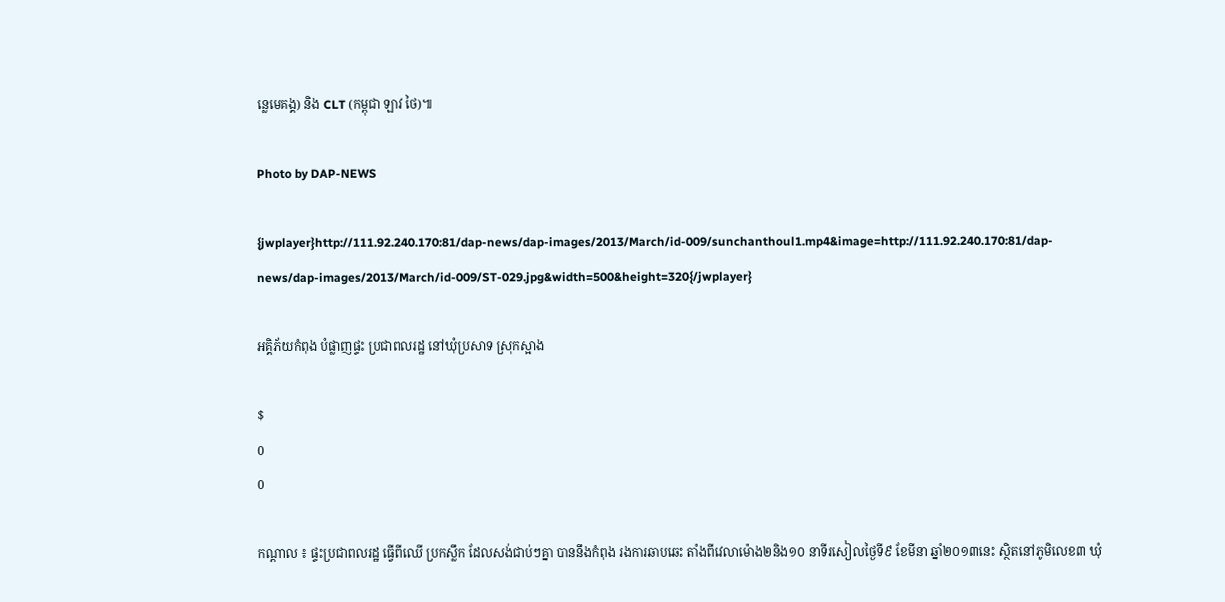ន្លេមេគង្គ) និង CLT (កម្ពុជា ឡាវ ថៃ)៕

Photo by DAP-NEWS

{jwplayer}http://111.92.240.170:81/dap-news/dap-images/2013/March/id-009/sunchanthoul1.mp4&image=http://111.92.240.170:81/dap-news/dap-images/2013/March/id-009/ST-029.jpg&width=500&height=320{/jwplayer}

អគ្គិភ័យកំពុង បំផ្លាញផ្ទះ ប្រជាពលរដ្ឋ នៅឃុំប្រសាទ ស្រុកស្អាង

$
0
0

កណ្ដាល ៖ ផ្ទះប្រជាពលរដ្ឋ ធ្វើពីឈើ ប្រកស្លឹក ដែលសង់ជាប់ៗគ្នា បាននឹងកំពុង រងការឆាបឆេះ តាំងពីវេលាម៉ោង២និង១០ នាទីរសៀលថ្ងៃទី៩ ខែមីនា ឆ្នាំ២០១៣នេះ ស្ថិតនៅភូមិលេខ៣ ឃុំ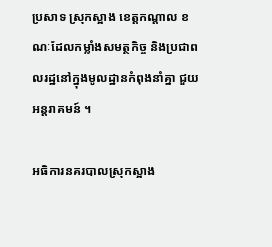ប្រសាទ ស្រុកស្អាង ខេត្ដកណ្ដាល ខណៈដែលកម្លាំងសមត្ថកិច្ច និងប្រជាពលរដ្ឋនៅក្នុងមូលដ្ឋានកំពុងនាំគ្នា ជួយអន្ដរាគមន៍ ។

អធិការនគរបាលស្រុកស្អាង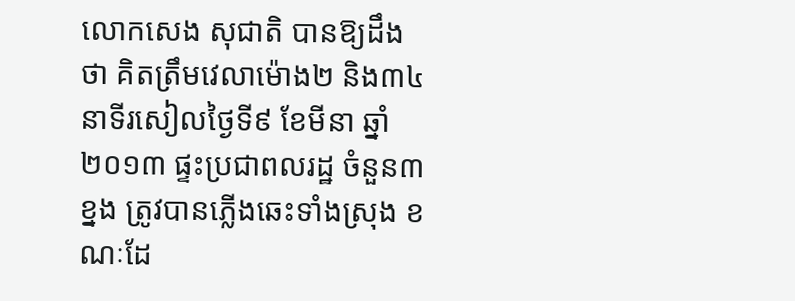លោកសេង សុជាតិ បានឱ្យដឹងថា គិតត្រឹមវេលាម៉ោង២ និង៣៤នាទីរសៀលថ្ងៃទី៩ ខែមីនា ឆ្នាំ ២០១៣ ផ្ទះប្រជាពលរដ្ឋ ចំនួន៣ខ្នង ត្រូវបានភ្លើងឆេះទាំងស្រុង ខណៈដែ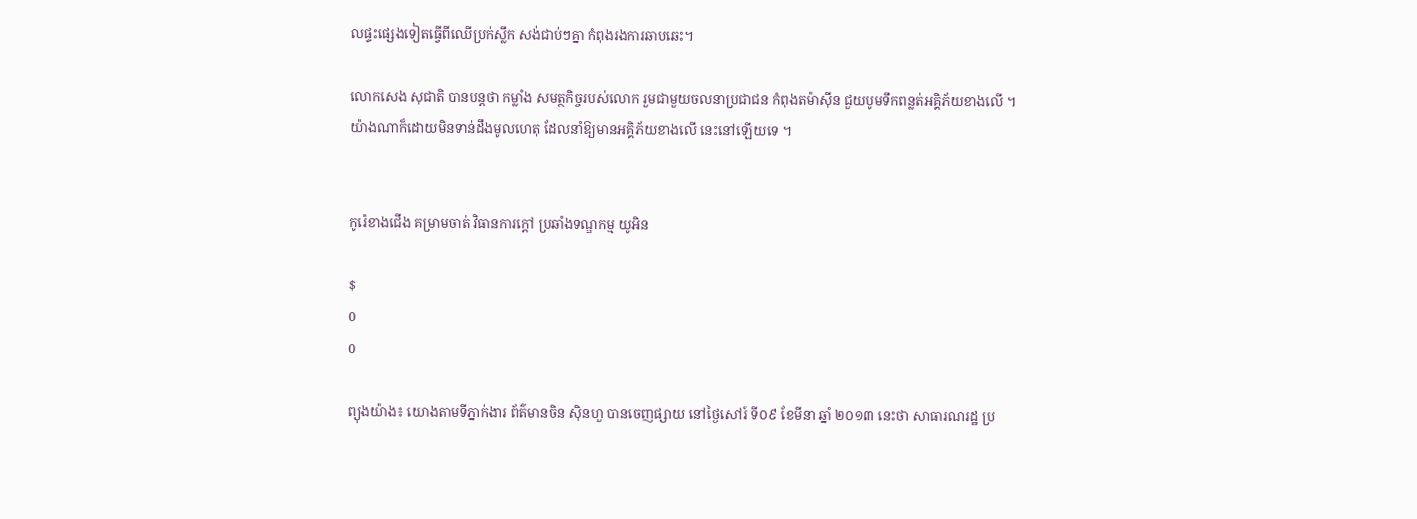លផ្ទះផ្សេងទៀតធ្វើពីឈើប្រក់ស្លឹក សង់ជាប់ៗគ្នា កំពុងរងការឆាបឆេះ។

លោកសេង សុជាតិ បានបន្ដថា កម្លាំង សមត្ថកិច្ចរបស់លោក រួមជាមួយចលនាប្រជាជន កំពុងតម៉ាស៊ីន ជួយបូមទឹកពន្លត់អគ្គិភ័យខាងលើ ។
យ៉ាងណាក៏ដោយមិនទាន់ដឹងមូលហេតុ ដែលនាំឱ្យមានអគ្គិភ័យខាងលើ នេះនៅឡើយទេ ។


កូរ៉េខាងជើង គម្រាមចាត់ វិធានការក្តៅ ប្រឆាំងទណ្ឌកម្ម យូអិន

$
0
0

ព្យុងយ៉ាង៖ យោងតាមទីភ្នាក់ងារ ព័ត៌មានចិន ស៊ិនហួ បានចេញផ្សាយ នៅថ្ងៃសៅរ៍ ទី០៩ ខែមីនា ឆ្នាំ ២០១៣ នេះថា សាធារណរដ្ឋ ប្រ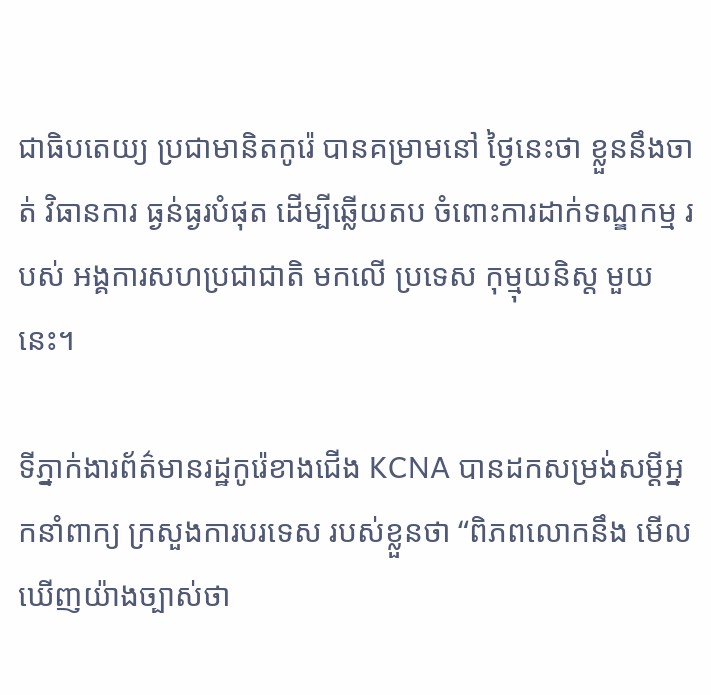ជាធិបតេយ្យ ប្រជាមានិតកូរ៉េ បានគម្រាមនៅ ថ្ងៃនេះថា ខ្លួននឹងចាត់ វិធានការ ធ្ងន់ធ្ងរបំផុត ដើម្បីឆ្លើយតប ចំពោះការដាក់ទណ្ឌកម្ម របស់ អង្គការសហប្រជាជាតិ មកលើ ប្រទេស កុម្មុយនិស្ត មួយនេះ។

ទីភ្នាក់ងារព័ត៌មានរដ្ឋកូរ៉េខាងជើង KCNA បានដកសម្រង់សម្តីអ្នកនាំពាក្យ ក្រសួងការបរទេស របស់ខ្លួនថា “ពិភពលោកនឹង មើលឃើញយ៉ាងច្បាស់ថា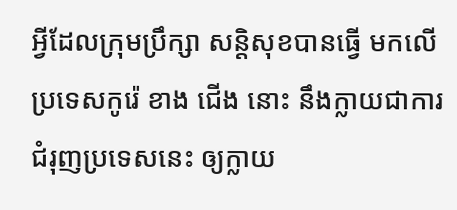អ្វីដែលក្រុមប្រឹក្សា សន្តិសុខបានធ្វើ មកលើប្រទេសកូរ៉េ ខាង ជើង នោះ នឹងក្លាយជាការ ជំរុញប្រទេសនេះ ឲ្យក្លាយ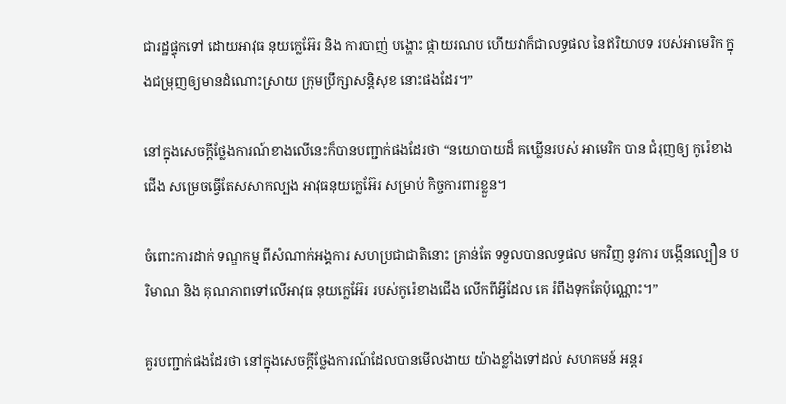ជារដ្ឋផ្ទុកទៅ ដោយអាវុធ នុយក្លេអ៊ែរ និង ការបាញ់ បង្ហោះ ផ្កាយរណប ហើយវាក៏ជាលទ្ធផល នៃឥរិយាបទ របស់អាមេរិក ក្នុងជម្រុញឲ្យមានដំណោះស្រាយ ក្រុមប្រឹក្សាសន្តិសុខ នោះផងដែរ។”

នៅក្នុងសេចក្តីថ្លែងការណ៍ខាងលើនេះក៏បានបញ្ជាក់ផងដែរថា “នយោបាយដ៏ គឃ្លើនរបស់ អាមេរិក បាន ជំរុញឲ្យ កូរ៉េខាងជើង សម្រេចធ្វើតែសសាកល្បង អាវុធនុយក្លេអ៊ែរ សម្រាប់ កិច្ចការពារខ្លួន។

ចំពោះការដាក់ ទណ្ឌកម្ម ពីសំណាក់អង្គការ សហប្រជាជាតិនោះ គ្រាន់តែ ទទួលបានលទ្ធផល មកវិញ នូវការ បង្កើនល្បឿន បរិមាណ និង គុណភាពទៅលើអាវុធ នុយក្លេអ៊ែរ របស់កូរ៉េខាងជើង លើកពីអ្វីដែល គេ រំពឹងទុកតែប៉ុណ្ណោះ។”

គួរបញ្ជាក់ផងដែរថា នៅក្នុងសេចក្តីថ្លែងការណ៍ដែលបានមើលងាយ យ៉ាងខ្លាំងទៅដល់ សហគមន៍ អន្តរ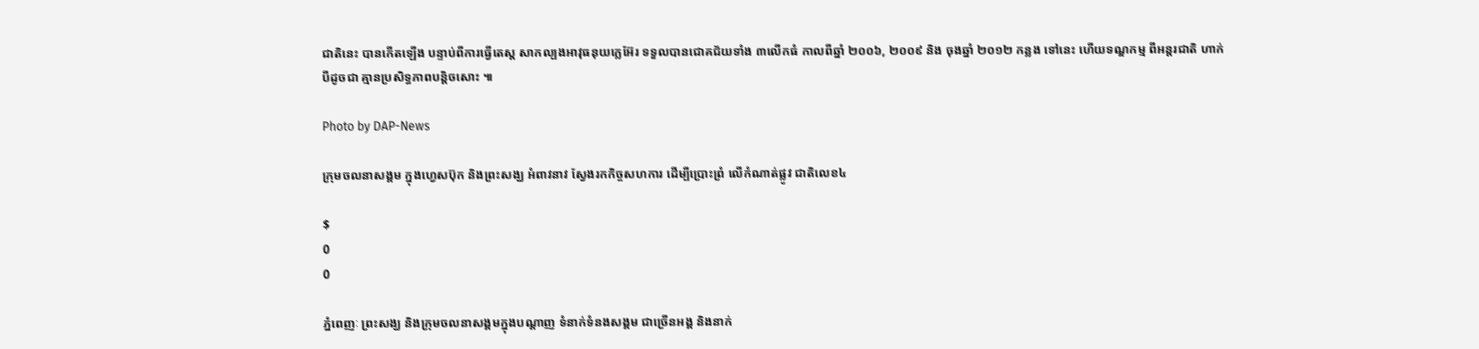ជាតិនេះ បានកើតឡើង បន្ទាប់ពីការធ្វើតេស្ត សាកល្បងអាវុធនុយក្លេអ៊ែរ ទទួលបានជោគជ័យទាំង ៣លើកធំ កាលពីឆ្នាំ ២០០៦, ២០០៩ និង ចុងឆ្នាំ ២០១២ កន្លង ទៅនេះ ហើយទណ្ឌកម្ម ពីអន្តរជាតិ ហាក់បីដូចជា គ្មានប្រសិទ្ធភាពបន្តិចសោះ ៕

Photo by DAP-News

ក្រុមចលនាសង្គម ក្នុងហ្វេសប៊ុក និងព្រះសង្ឃ អំពាវនាវ ស្វែងរកកិច្ចសហការ ដើម្បីប្រោះព្រំ លើកំណាត់ផ្លូវ ជាតិលេខ៤

$
0
0

ភ្នំពេញៈ ព្រះសង្ឃ និងក្រុមចលនាសង្គមក្នុងបណ្តាញ ទំនាក់ទំនងសង្គម ជាច្រើនអង្គ និងនាក់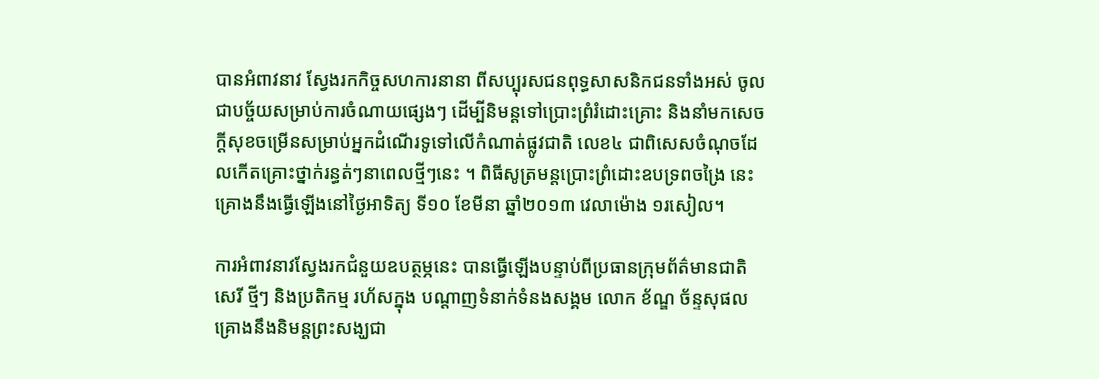បានអំពាវនាវ ស្វែងរកកិច្ចសហការនានា ពីសប្បុរសជនពុទ្ធសាសនិកជនទាំងអស់ ចូលជាបច្ច័យសម្រាប់ការចំណាយផ្សេងៗ ដើម្បីនិមន្តទៅប្រោះព្រំរំដោះគ្រោះ និងនាំមកសេចក្តីសុខចម្រើនសម្រាប់អ្នកដំណើរទូទៅលើកំណាត់ផ្លូវជាតិ លេខ៤ ជាពិសេសចំណុចដែលកើតគ្រោះថ្នាក់រន្ធត់ៗនាពេលថ្មីៗនេះ ។ ពិធីសូត្រមន្តប្រោះព្រំដោះឧបទ្រពចង្រៃ នេះ គ្រោងនឹងធ្វើឡើងនៅថ្ងៃអាទិត្យ ទី១០ ខែមីនា ឆ្នាំ២០១៣ វេលាម៉ោង ១រសៀល។

ការអំពាវនាវស្វែងរកជំនួយឧបត្ថម្ភនេះ បានធ្វើឡើងបន្ទាប់ពីប្រធានក្រុមព័ត៌មានជាតិ សេរី ថ្មីៗ និងប្រតិកម្ម រហ័សក្នុង បណ្តាញទំនាក់ទំនងសង្គម លោក ខ័ណ្ឌ ច័ន្ទសុផល គ្រោងនឹងនិមន្តព្រះសង្ឃជា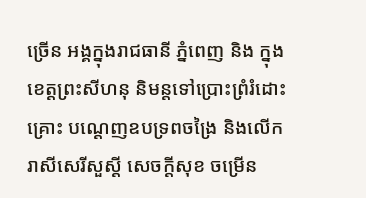ច្រើន អង្គក្នុងរាជធានី ភ្នំពេញ និង ក្នុងខេត្តព្រះសីហនុ និមន្តទៅប្រោះព្រំរំដោះគ្រោះ បណ្តេញឧបទ្រពចង្រៃ និងលើករាសីសេរីសួស្តី សេចក្តីសុខ ចម្រើន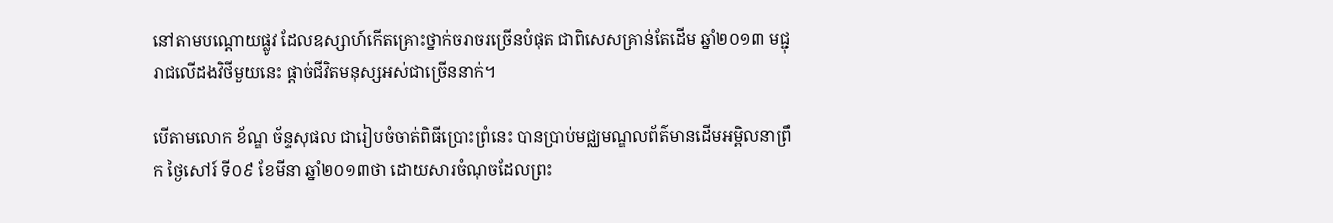នៅតាមបណ្តោយផ្លូវ ដែលឧស្សាហ៍កើតគ្រោះថ្នាក់ចរាចរច្រើនបំផុត ជាពិសេសគ្រាន់តែដើម ឆ្នាំ២០១៣ មជ្ជុរាជលើដងវិថីមួយនេះ ផ្តាច់ជីវិតមនុស្សអស់ជាច្រើននាក់។

បើតាមលោក ខ័ណ្ឌ ច័ន្ទសុផល ជារៀបចំចាត់ពិធីប្រោះព្រំនេះ បានប្រាប់មជ្ឈមណ្ឌលព័ត៌មានដើមអម្ពិលនាព្រឹក ថ្ងៃសៅរ៍ ទី០៩ ខែមីនា ឆ្នាំ២០១៣ថា ដោយសារចំណុចដែលព្រះ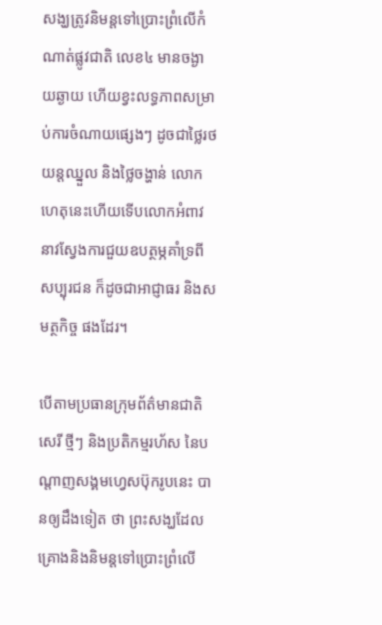សង្ឃត្រូវនិមន្តទៅប្រោះព្រំលើកំណាត់ផ្លូវជាតិ លេខ៤ មានចង្ងាយឆ្ងាយ ហើយខ្វះលទ្ធភាពសម្រាប់ការចំណាយផ្សេងៗ ដូចជាថ្លៃរថយន្តឈ្នួល និងថ្លៃចង្ហាន់ លោក ហេតុនេះហើយទើបលោកអំពាវនាវស្វែងការជួយឧបត្ថម្ភគាំទ្រពីសប្បុរជន ក៏ដូចជាអាជ្ញាធរ និងសមត្ថកិច្ច ផងដែរ។

បើតាមប្រធានក្រុមព័ត៌មានជាតិ សេរី ថ្មីៗ និងប្រតិកម្មរហ័ស នៃបណ្តាញសង្គមហ្វេសប៊ុករូបនេះ បានឲ្យដឹងទៀត ថា ព្រះសង្ឃដែលគ្រោងនិងនិមន្តទៅប្រោះព្រំលើ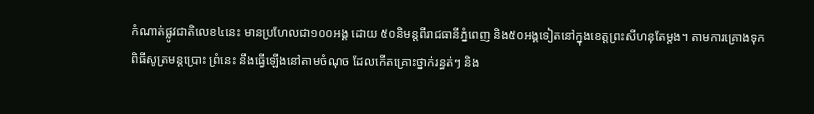កំណាត់ផ្លូវជាតិលេខ៤នេះ មានប្រហែលជា១០០អង្គ ដោយ ៥០និមន្តពីរាជធានីភ្នំពេញ និង៥០អង្គទៀតនៅក្នុងខេត្តព្រះសីហនុតែម្តង។ តាមការគ្រោងទុកពិធីសូត្រមន្តប្រោះ ព្រំនេះ នឹងធ្វើឡើងនៅតាមចំណុច ដែលកើតគ្រោះថ្នាក់រន្ធត់ៗ និង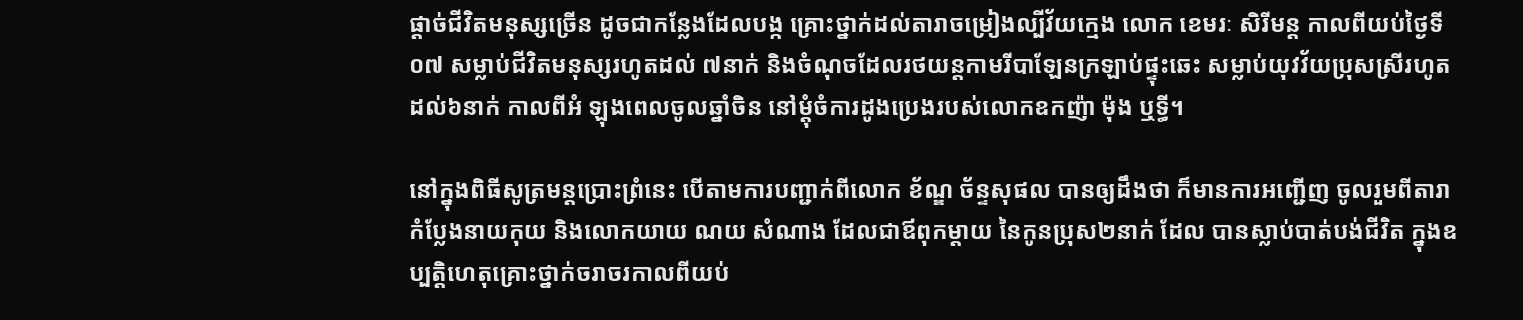ផ្តាច់ជីវិតមនុស្សច្រើន ដូចជាកន្លែងដែលបង្ក គ្រោះថ្នាក់ដល់តារាចម្រៀងល្បីវ័យក្មេង លោក ខេមរៈ សិរីមន្ត កាលពីយប់ថ្ងៃទី០៧ សម្លាប់ជីវិតមនុស្សរហូតដល់ ៧នាក់ និងចំណុចដែលរថយន្តកាមរីបាឡែនក្រឡាប់ផ្ទុះឆេះ សម្លាប់យុវវ័យប្រុសស្រីរហូតដល់៦នាក់ កាលពីអំ ឡុងពេលចូលឆ្នាំចិន នៅម្តុំចំការដូងប្រេងរបស់លោកឧកញ៉ា ម៉ុង ឬទ្ធី។

នៅក្នុងពិធីសូត្រមន្តប្រោះព្រំនេះ បើតាមការបញ្ជាក់ពីលោក ខ័ណ្ឌ ច័ន្ទសុផល បានឲ្យដឹងថា ក៏មានការអញ្ជើញ ចូលរួមពីតារាកំប្លែងនាយកុយ និងលោកយាយ ណយ សំណាង ដែលជាឪពុកម្តាយ នៃកូនប្រុស២នាក់ ដែល បានស្លាប់បាត់បង់ជីវិត ក្នុងឧប្បត្តិហេតុគ្រោះថ្នាក់ចរាចរកាលពីយប់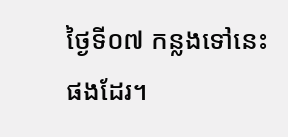ថ្ងៃទី០៧ កន្លងទៅនេះផងដែរ។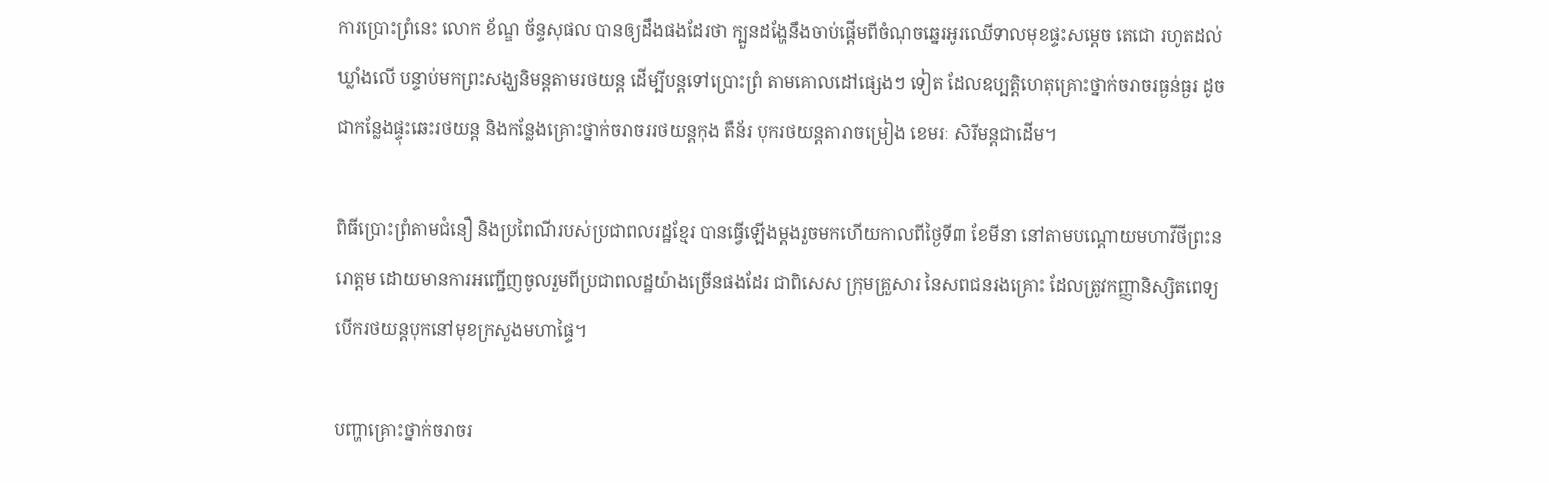ការប្រោះព្រំនេះ លោក ខ័ណ្ឌ ច័ន្ទសុផល បានឲ្យដឹងផងដែរថា ក្បួនដង្ហែនឹងចាប់ផ្តើមពីចំណុចឆ្នេរអូរឈើទាលមុខផ្ទះសម្តេច តេជោ រហូតដល់ឃ្លាំងលើ បន្ទាប់មកព្រះសង្ឃនិមន្តតាមរថយន្ត ដើម្បីបន្តទៅប្រោះព្រំ តាមគោលដៅផ្សេងៗ ទៀត ដែលឧប្បត្តិហេតុគ្រោះថ្នាក់ចរាចរធ្ងន់ធ្ងរ ដូចជាកន្លែងផ្ទុះឆេះរថយន្ត និងកន្លែងគ្រោះថ្នាក់ចរាចររថយន្តកុង តឺន័រ បុករថយន្តតារាចម្រៀង ខេមរៈ សិរីមន្តជាដើម។

ពិធីប្រោះព្រំតាមជំនឿ និងប្រពៃណីរបស់ប្រជាពលរដ្ឋខ្មែរ បានធ្វើឡើងម្តងរួចមកហើយកាលពីថ្ងៃទី៣ ខែមីនា នៅតាមបណ្តោយមហាវីថីព្រះនរោត្តម ដោយមានការអញ្ជើញចូលរួមពីប្រជាពលដ្ឋយ៉ាងច្រើនផងដែរ ជាពិសេស ក្រុមគ្រួសារ នៃសពជនរងគ្រោះ ដែលត្រូវកញ្ញានិស្សិតពេទ្យបើករថយន្តបុកនៅមុខក្រសួងមហាផ្ទៃ។

បញ្ហាគ្រោះថ្នាក់ចរាចរ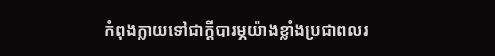កំពុងក្លាយទៅជាក្តីបារម្ភយ៉ាងខ្លាំងប្រជាពលរ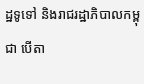ដ្ឋទូទៅ និងរាជរដ្ឋាភិបាលកម្ពុជា បើតា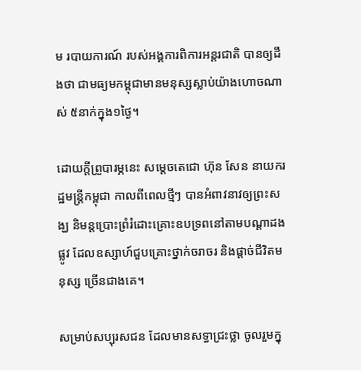ម របាយការណ៍ របស់អង្គការពិការអន្តរជាតិ បានឲ្យដឹងថា ជាមធ្យមកម្ពុជាមានមនុស្សស្លាប់យ៉ាងហោចណាស់ ៥នាក់ក្នុង១ថ្ងៃ។

ដោយក្តីព្រួបារម្ភនេះ សម្តេចតេជោ ហ៊ុន សែន នាយករដ្ឋមន្រ្តីកម្ពុជា កាលពីពេលថ្មីៗ បានអំពាវនាវឲ្យព្រះសង្ឃ និមន្តប្រោះព្រំរំដោះគ្រោះឧបទ្រពនៅតាមបណ្តាដងផ្លូវ ដែលឧស្សាហ៍ជួបគ្រោះថ្នាក់ចរាចរ និងផ្តាច់ជីវិតមនុស្ស ច្រើនជាងគេ។

សម្រាប់សប្បុរសជន ដែលមានសទ្ធាជ្រះថ្លា ចូលរួមក្នុ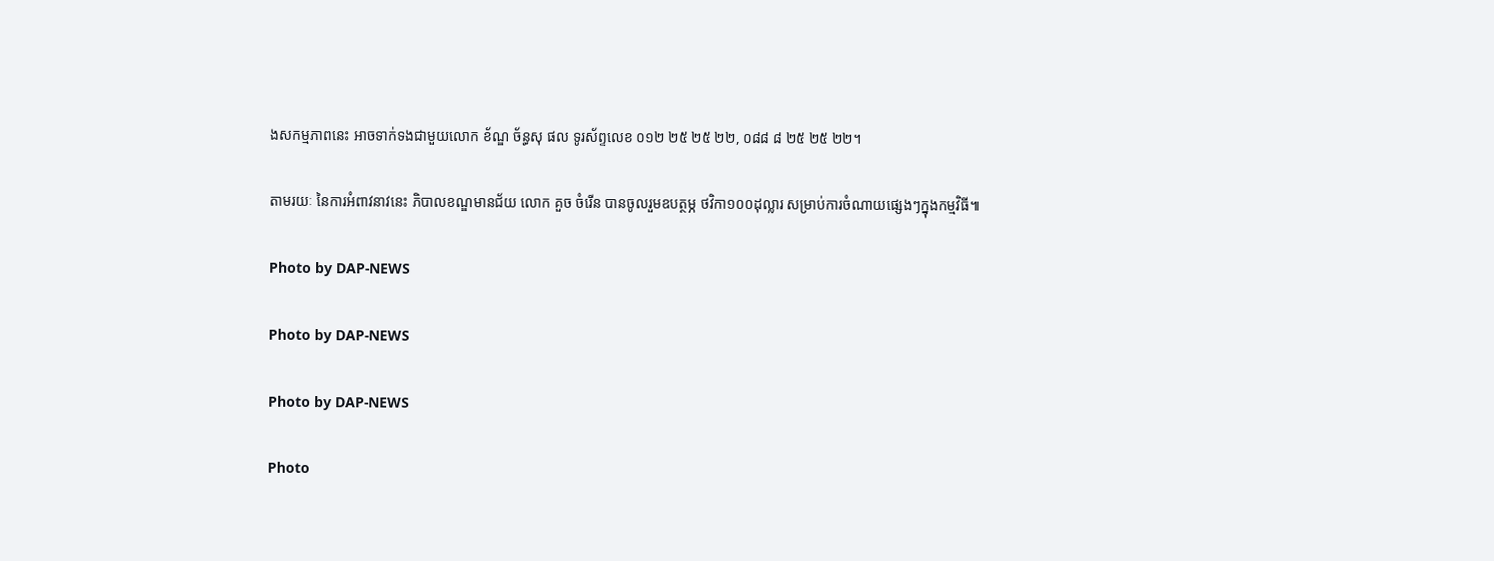ងសកម្មភាពនេះ អាចទាក់ទងជាមួយលោក ខ័ណ្ឌ ច័ន្ធសុ ផល ទូរស័ព្ទលេខ ០១២ ២៥ ២៥ ២២, ០៨៨ ៨ ២៥ ២៥ ២២។

តាមរយៈ នៃការអំពាវនាវនេះ ភិបាលខណ្ឌមានជ័យ លោក គួច ចំរើន បានចូលរួមឧបត្ថម្ភ ថវិកា១០០ដុល្លារ សម្រាប់ការចំណាយផ្សេងៗក្នុងកម្មវិធី៕

Photo by DAP-NEWS

Photo by DAP-NEWS

Photo by DAP-NEWS

Photo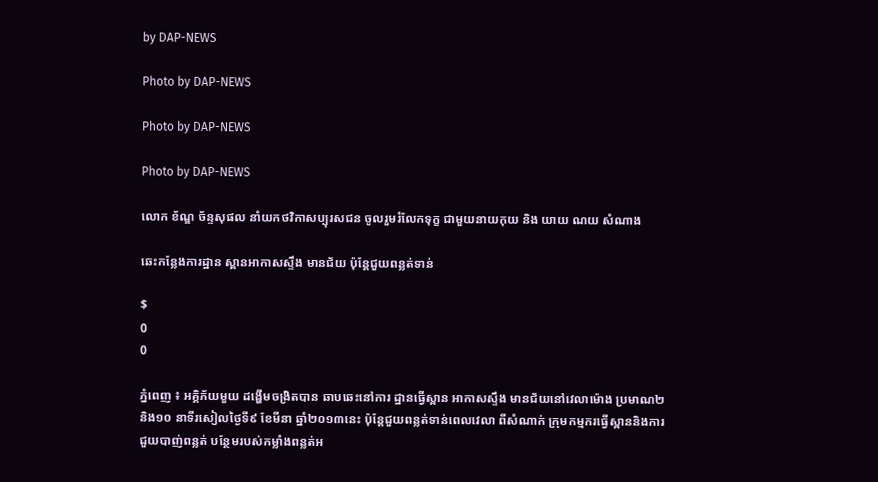by DAP-NEWS

Photo by DAP-NEWS

Photo by DAP-NEWS

Photo by DAP-NEWS

លោក ខ័ណ្ឌ ច័ន្ទសុផល នាំយកថវិកាសប្បុរសជន ចូលរួមរំលែកទុក្ខ ជាមួយនាយកុយ និង យាយ ណយ សំណាង

ឆេះកន្លែងការដ្ឋាន ស្ពានអាកាសស្ទឹង មានជ័យ ប៉ុន្ដែជួយពន្លត់ទាន់

$
0
0

ភ្នំពេញ ៖ អគ្គិភ័យមួយ ដង្ហើមចង្រិតបាន ឆាបឆេះនៅការ ដ្ឋានធ្វើស្ពាន អាកាសស្ទឹង មានជ័យនៅវេលាម៉ោង ប្រមាណ២និង១០ នាទីរសៀលថ្ងៃទី៩ ខែមីនា ឆ្នាំ២០១៣នេះ ប៉ុន្ដែជួយពន្លត់ទាន់ពេលវេលា ពីសំណាក់ ក្រុមកម្មករធ្វើស្ពាននិងការជួយបាញ់ពន្លត់ បន្ថែមរបស់កម្លាំងពន្លត់អ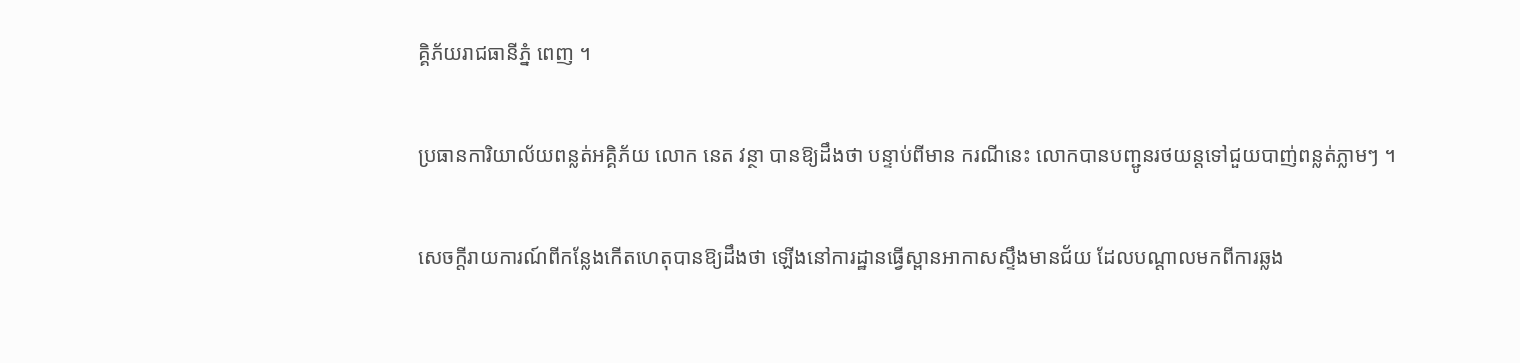គ្គិភ័យរាជធានីភ្នំ ពេញ ។

ប្រធានការិយាល័យពន្លត់អគ្គិភ័យ លោក នេត វន្ថា បានឱ្យដឹងថា បន្ទាប់ពីមាន ករណីនេះ លោកបានបញ្ជូនរថយន្ដទៅជួយបាញ់ពន្លត់ភ្លាមៗ ។

សេចក្ដីរាយការណ៍ពីកន្លែងកើតហេតុបានឱ្យដឹងថា ឡើងនៅការដ្ឋានធ្វើស្ពានអាកាសស្ទឹងមានជ័យ ដែលបណ្ដាលមកពីការឆ្លង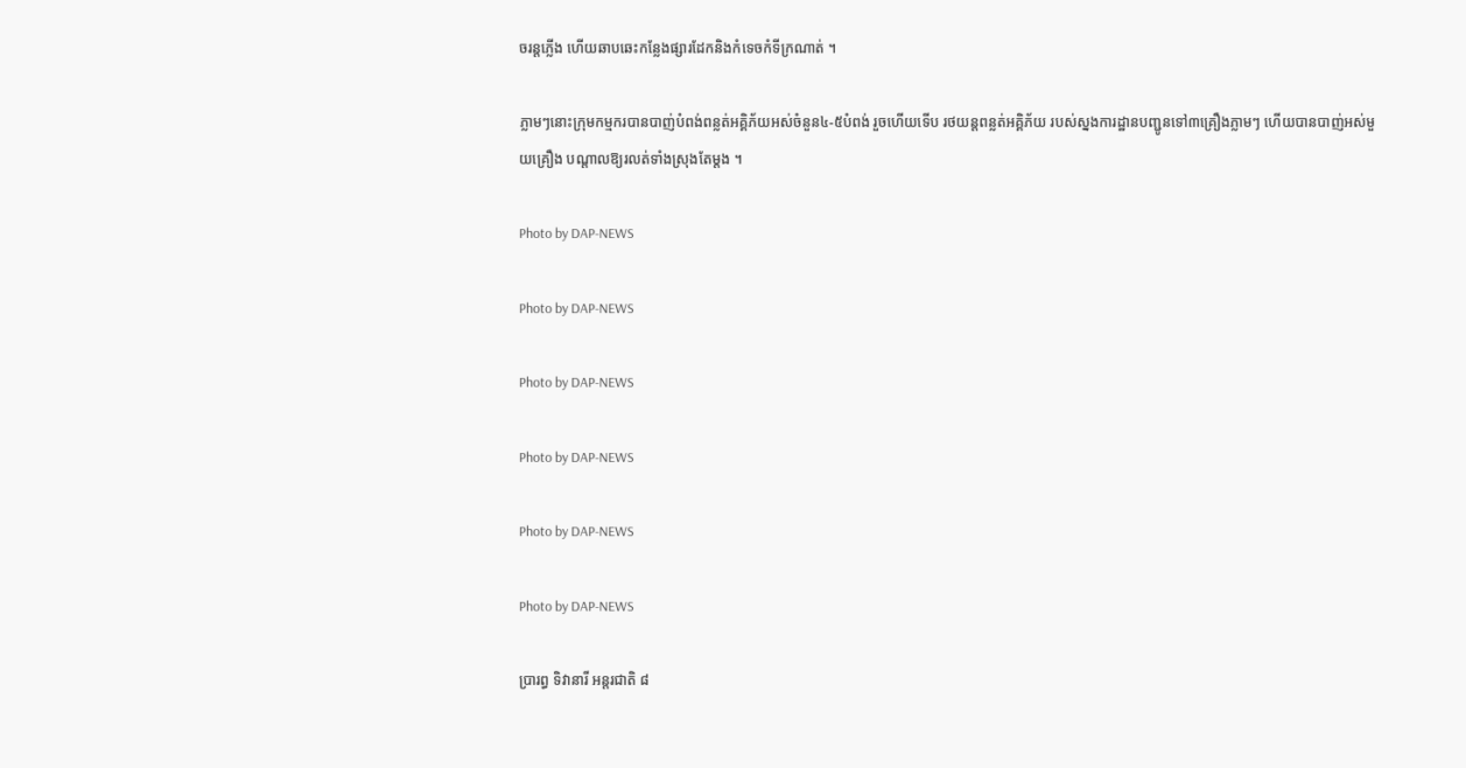ចរន្ដភ្លើង ហើយឆាបឆេះកន្លែងផ្សារដែកនិងកំទេចកំទីក្រណាត់ ។

ភ្លាមៗនោះក្រុមកម្មករបានបាញ់បំពង់ពន្លត់អគ្គិភ័យអស់ចំនួន៤-៥បំពង់ រួចហើយទើប រថយន្ដពន្លត់អគ្គិភ័យ របស់ស្នងការដ្ឋានបញ្ជូនទៅ៣គ្រឿងភ្លាមៗ ហើយបានបាញ់អស់មួយគ្រឿង បណ្ដាលឱ្យរលត់ទាំងស្រុងតែម្ដង ។

Photo by DAP-NEWS

Photo by DAP-NEWS

Photo by DAP-NEWS

Photo by DAP-NEWS

Photo by DAP-NEWS

Photo by DAP-NEWS

ប្រារព្ធ ទិវានារី អន្តរជាតិ ៨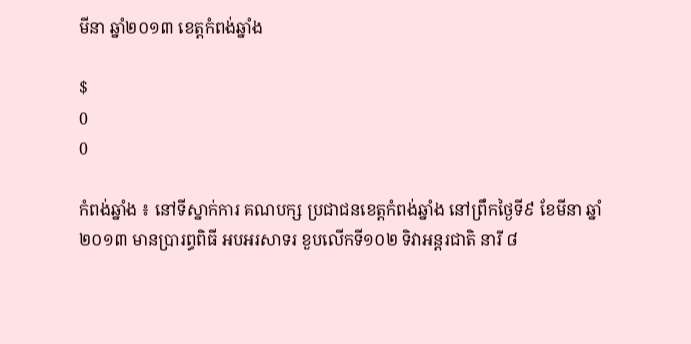មីនា ឆ្នាំ២០១៣ ខេត្តកំពង់ឆ្នាំង

$
0
0

កំពង់ឆ្នាំង ៖ នៅទីស្នាក់ការ គណបក្ស ប្រជាជនខេត្តកំពង់ឆ្នាំង នៅព្រឹកថ្ងៃទី៩ ខែមីនា ឆ្នាំ ២០១៣ មានប្រារព្ធពិធី អបអរសាទរ ខួបលើកទី១០២ ទិវាអន្តរជាតិ នារី ៨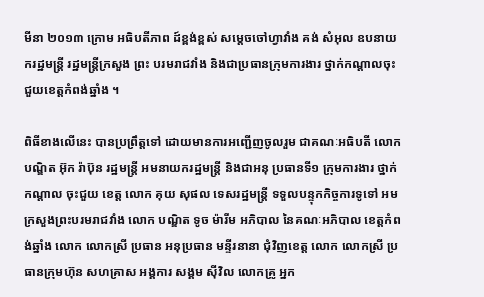មីនា ២០១៣ ក្រោម អធិបតីភាព ដ៍ខ្ពង់ខ្ពស់ សម្តេចចៅហ្វាវាំង គង់ សំអុល ឧបនាយករដ្ឋមន្ត្រី រដ្ឋមន្រ្តីក្រសួង ព្រះ បរមរាជវាំង និងជាប្រធានក្រុមការងារ ថ្នាក់កណ្តាលចុះជួយខេត្តកំពង់ឆ្នាំង ។

ពិធីខាងលើនេះ បានប្រព្រឹត្តទៅ ដោយមានការអញ្ជើញចូលរួម ជាគណៈអធិបតី លោក បណ្ឌិត អ៊ុក រ៉ាប៊ុន រដ្ឋមន្ត្រី អមនាយករដ្ឋមន្ត្រី និងជាអនុ ប្រធានទី១ ក្រុមការងារ ថ្នាក់កណ្តាល ចុះជួយ ខេត្ត លោក គុយ សុផល ទេសរដ្ឋមន្ត្រី ទទួលបន្ទុកកិច្ចការទូទៅ អមក្រសួងព្រះបរមរាជវាំង លោក បណ្ឌិត ទូច ម៉ារីម អភិបាល នៃគណៈអភិបាល ខេត្តកំពង់ឆ្នាំង លោក លោកស្រី ប្រធាន អនុប្រធាន មន្ទីរនានា ជុំវិញខេត្ត លោក លោកស្រី ប្រធានក្រុមហ៊ុន សហគ្រាស អង្គការ សង្គម ស៊ីវិល លោកគ្រូ អ្នក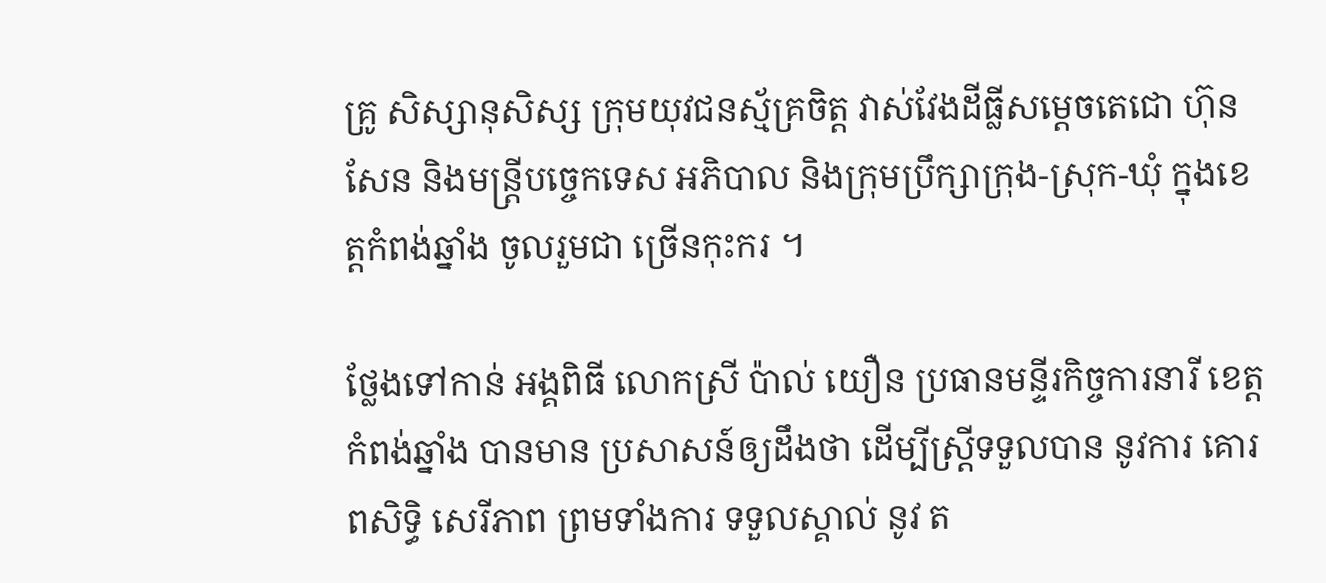គ្រូ សិស្សានុសិស្ស ក្រុមយុវជនស្ម័គ្រចិត្ត វាស់វែងដីធ្លីសម្តេចតេជោ ហ៊ុន សែន និងមន្ត្រីបច្ចេកទេស អភិបាល និងក្រុមប្រឹក្សាក្រុង-ស្រុក-ឃុំ ក្នុងខេត្តកំពង់ឆ្នាំង ចូលរួមជា ច្រើនកុះករ ។

ថ្លែងទៅកាន់ អង្គពិធី លោកស្រី ប៉ាល់ យឿន ប្រធានមន្ទីរកិច្ចការនារី ខេត្តកំពង់ឆ្នាំង បានមាន ប្រសាសន៍ឲ្យដឹងថា ដើម្បីស្ត្រីទទួលបាន នូវការ គោរពសិទ្ធិ សេរីភាព ព្រមទាំងការ ទទួលស្គាល់ នូវ ត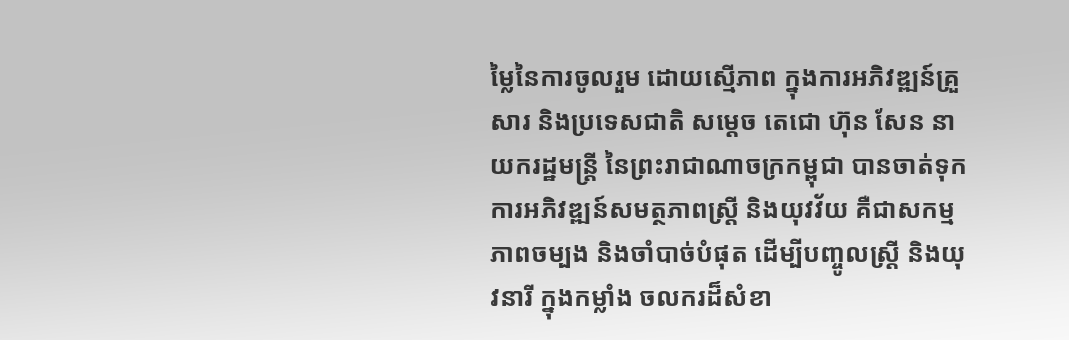ម្លៃនៃការចូលរួម ដោយស្មើភាព ក្នុងការអភិវឌ្ឍន៍គ្រួសារ និងប្រទេសជាតិ សម្តេច តេជោ ហ៊ុន សែន នាយករដ្ឋមន្ត្រី នៃព្រះរាជាណាចក្រកម្ពុជា បានចាត់ទុក ការអភិវឌ្ឍន៍សមត្ថភាពស្ត្រី និងយុវវ័យ គឺជាសកម្មភាពចម្បង និងចាំបាច់បំផុត ដើម្បីបញ្ចូលស្ត្រី និងយុវនារី ក្នុងកម្លាំង ចលករដ៏សំខា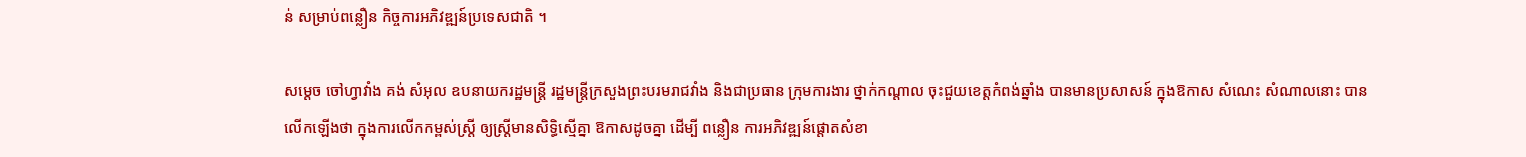ន់ សម្រាប់ពន្លឿន កិច្ចការអភិវឌ្ឍន៍ប្រទេសជាតិ ។

សម្តេច ចៅហ្វាវាំង គង់ សំអុល ឧបនាយករដ្ឋមន្ត្រី រដ្ឋមន្រ្តីក្រសួងព្រះបរមរាជវាំង និងជាប្រធាន ក្រុមការងារ ថ្នាក់កណ្តាល ចុះជួយខេត្តកំពង់ឆ្នាំង បានមានប្រសាសន៍ ក្នុងឱកាស សំណេះ សំណាលនោះ បានលើកឡើងថា ក្នុងការលើកកម្ពស់ស្ត្រី ឲ្យស្ត្រីមានសិទ្ធិស្មើគ្នា ឱកាសដូចគ្នា ដើម្បី ពន្លឿន ការអភិវឌ្ឍន៍ផ្តោតសំខា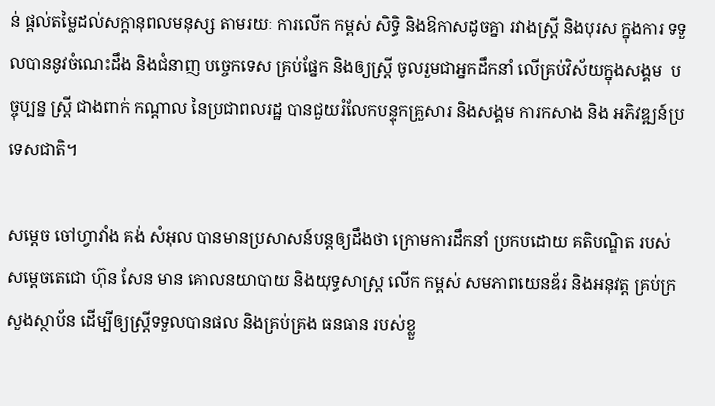ន់ ផ្តល់តម្លៃដល់សក្តានុពលមនុស្ស តាមរយៈ ការលើក កម្ពស់ សិទ្ធិ និងឱកាសដូចគ្នា រវាងស្ត្រី និងបុរស ក្នុងការ ទទួលបាននូវចំណេះដឹង និងជំនាញ បច្ចេកទេស គ្រប់ផ្នែក និងឲ្យស្ត្រី ចូលរួមជាអ្នកដឹកនាំ លើគ្រប់វិស័យក្នុងសង្គម  បច្ចុប្បន្ន ស្ត្រី ជាងពាក់ កណ្តាល នៃប្រជាពលរដ្ឋ បានជួយរំលែកបន្ទុកគ្រួសារ និងសង្គម ការកសាង និង អភិវឌ្ឍន៍ប្រទេសជាតិ។

សម្តេច ចៅហ្វាវាំង គង់ សំអុល បានមានប្រសាសន៍បន្តឲ្យដឹងថា ក្រោមការដឹកនាំ ប្រកបដោយ គតិបណ្ឌិត របស់ សម្តេចតេជោ ហ៊ុន សែន មាន គោលនយាបាយ និងយុទ្ធសាស្រ្ត លើក កម្ពស់ សមភាពយេនឌ័រ និងអនុវត្ត គ្រប់ក្រសួងស្ថាប័ន ដើម្បីឲ្យស្ត្រីទទួលបានផល និងគ្រប់គ្រង ធនធាន របស់ខ្លួ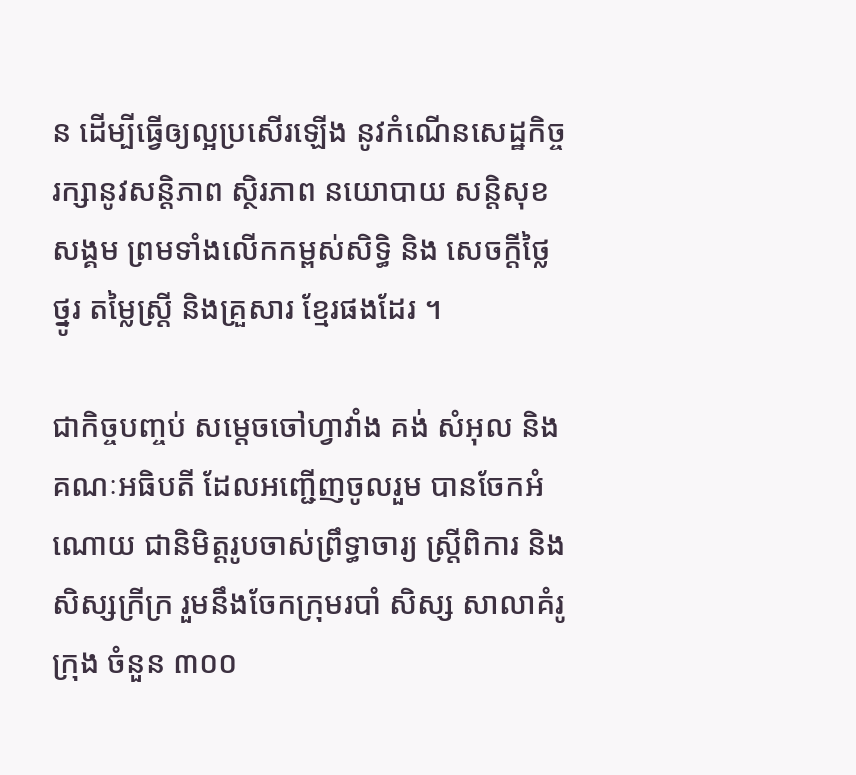ន ដើម្បីធ្វើឲ្យល្អប្រសើរឡើង នូវកំណើនសេដ្ឋកិច្ច រក្សានូវសន្តិភាព ស្ថិរភាព នយោបាយ សន្តិសុខសង្គម ព្រមទាំងលើកកម្ពស់សិទ្ធិ និង សេចក្តីថ្លៃថ្នូរ តម្លៃស្ត្រី និងគ្រួសារ ខ្មែរផងដែរ ។

ជាកិច្ចបញ្ចប់ សម្តេចចៅហ្វាវាំង គង់ សំអុល និងគណៈអធិបតី ដែលអញ្ជើញចូលរួម បានចែកអំណោយ ជានិមិត្តរូបចាស់ព្រឹទ្ធាចារ្យ ស្ត្រីពិការ និង សិស្សក្រីក្រ រួមនឹងចែកក្រុមរបាំ សិស្ស សាលាគំរូក្រុង ចំនួន ៣០០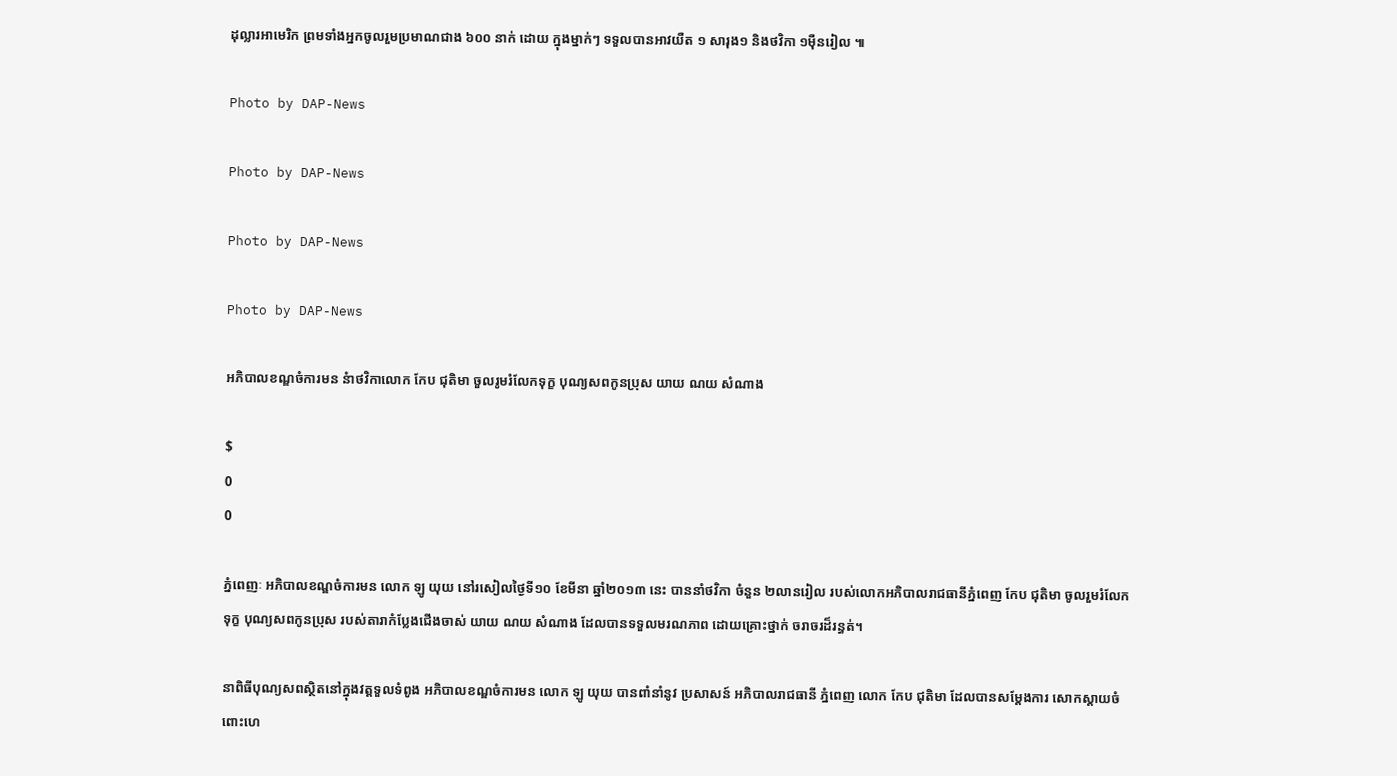ដុល្លារអាមេរិក ព្រមទាំងអ្នកចូលរួមប្រមាណជាង ៦០០ នាក់ ដោយ ក្នុងម្នាក់ៗ ទទួលបានអាវយឺត ១ សារុង១ និងថវិកា ១ម៉ឺនរៀល ៕

Photo by DAP-News

Photo by DAP-News

Photo by DAP-News

Photo by DAP-News

អភិបាលខណ្ឌចំការមន នំាថវិកាលោក កែប ជុតិមា ចួលរូមរំលែកទុក្ខ បុណ្យសពកូនប្រុស យាយ ណយ សំណាង

$
0
0

ភ្នំពេញៈ អភិបាលខណ្ឌចំការមន លោក ឡូ យុយ នៅរសៀលថ្ងៃទី១០ ខែមីនា ឆ្នាំ២០១៣ នេះ បាននាំថវិកា ចំនួន ២លានរៀល របស់លោកអភិបាលរាជធានីភ្នំពេញ កែប ជុតិមា ចូលរួមរំលែកទុក្ខ បុណ្យសពកូនប្រុស របស់តារាកំប្លែងជើងចាស់ យាយ ណយ សំណាង ដែលបានទទួលមរណភាព ដោយគ្រោះថ្នាក់ ចរាចរដ៏រន្ធត់។

នាពិធីបុណ្យសពស្ថិតនៅក្នុងវត្តទួលទំពូង អភិបាលខណ្ឌចំការមន លោក ឡូ យុយ បានពាំនាំនូវ ប្រសាសន៍ អភិបាលរាជធានី ភ្នំពេញ លោក កែប ជុតិមា ដែលបានសម្តែងការ សោកស្តាយចំពោះហេ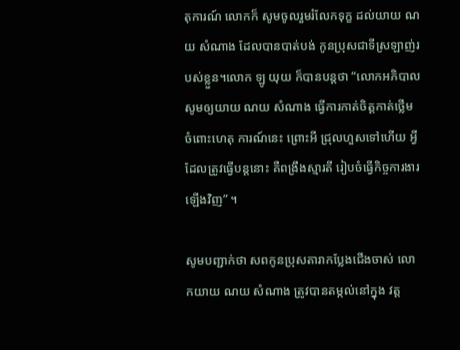តុការណ៍ លោកក៏ សូមចូលរួមរំលែកទុក្ខ ដល់យាយ ណយ សំណាង ដែលបានបាត់បង់ កូនប្រុសជាទីស្រឡាញ់របស់ខ្លួន។លោក ឡូ យុយ ក៏បានបន្តថា “លោកអភិបាល សូមឲ្យយាយ ណយ សំណាង ធ្វើការកាត់ចិត្តកាត់ថ្លើម ចំពោះហេតុ ការណ៍នេះ ព្រោះអី ជ្រុលហួសទៅហើយ អ្វីដែលត្រូវធ្វើបន្តនោះ គឺពង្រឹងស្មារតី រៀបចំធ្វើកិច្ចការងារ ឡើងវិញ” ។

សូមបញ្ជាក់ថា សពកូនប្រុសតារាកប្លែងជើងចាស់ លោកយាយ ណយ សំណាង ត្រូវបានតម្កល់នៅក្នុង វត្ត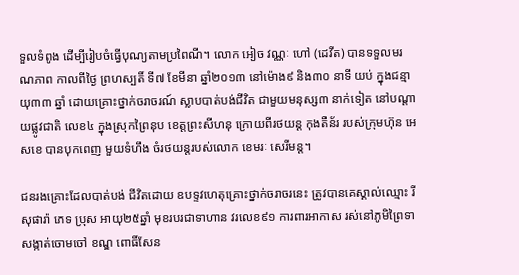ទួលទំពូង ដើម្បីរៀបចំធ្វើបុណ្យតាមប្រពៃណី។ លោក អៀច វណ្ណៈ ហៅ (ដេវីត) បានទទួលមរណភាព កាលពីថ្ងៃ ព្រហស្បតិ៍ ទី៧ ខែមីនា ឆ្នាំ២០១៣ នៅម៉ោង៩ និង៣០ នាទី យប់ ក្នុងជន្មាយុ៣៣ ឆ្នាំ ដោយគ្រោះថ្នាក់ចរាចរណ៍ ស្លាបបាត់បង់ជីវិត ជាមួយមនុស្ស៣ នាក់ទៀត នៅបណ្តាយផ្លូវជាតិ លេខ៤ ក្នុងស្រុកព្រៃនុប ខេត្តព្រះសីហនុ ក្រោយពីរថយន្ត កុងតឺន័រ របស់ក្រុមហ៊ុន អេសខេ បានបុកពេញ មួយទំហឹង ចំរថយន្តរបស់លោក ខេមរៈ សេរីមន្ត។

ជនរងគ្រោះដែលបាត់បង់ ជីវិតដោយ ឧបទ្ទវហេតុគ្រោះថ្នាក់ចរាចរនេះ ត្រូវបានគេស្គាល់ឈ្មោះ រី សុផារ៉ា ភេទ ប្រុស អាយុ២៥ឆ្នាំ មុខរបរជាទាហាន វរលេខ៩១ ការពារអាកាស រស់នៅភូមិព្រៃទា សង្កាត់ចោមចៅ ខណ្ឌ ពោធិ៍សែន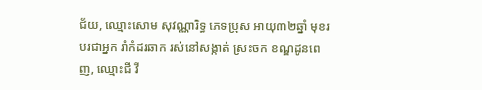ជ័យ, ឈ្មោះសោម សុវណ្ណារិទ្ធ ភេទប្រុស អាយុ៣២ឆ្នាំ មុខរបរជាអ្នក រាំកំដរឆាក រស់នៅសង្កាត់ ស្រះចក ខណ្ឌដូនពេញ, ឈ្មោះជី វី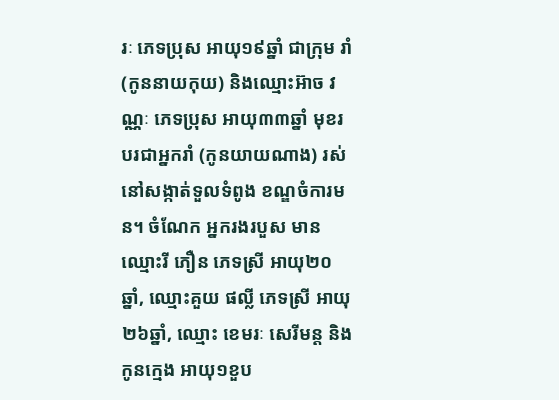រៈ ភេទប្រុស អាយុ១៩ឆ្នាំ ជាក្រុម រាំ (កូននាយកុយ) និងឈ្មោះអ៊ាច វណ្ណៈ ភេទប្រុស អាយុ៣៣ឆ្នាំ មុខរបរជាអ្នករាំ (កូនយាយណាង) រស់នៅសង្កាត់ទួលទំពូង ខណ្ឌចំការមន។ ចំណែក អ្នករងរបួស មានឈ្មោះរី ភឿន ភេទស្រី អាយុ២០ឆ្នាំ, ឈ្មោះគួយ ផល្លី ភេទស្រី អាយុ២៦ឆ្នាំ, ឈ្មោះ ខេមរៈ សេរីមន្ត និងកូនក្មេង អាយុ១ខួប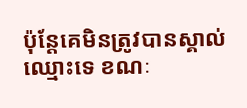ប៉ុន្តែគេមិនត្រូវបានស្គាល់ ឈ្មោះទេ ខណៈ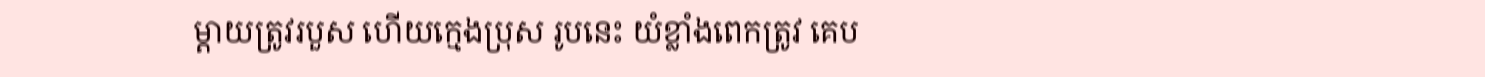ម្ដាយត្រូវរបួស ហើយក្មេងប្រុស រូបនេះ យំខ្លាំងពេកត្រូវ គេប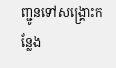ញ្ជូនទៅសង្គ្រោះកន្លែង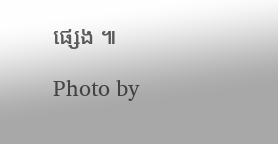ផ្សេង ៕

Photo by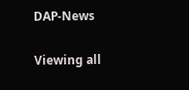DAP-News

Viewing all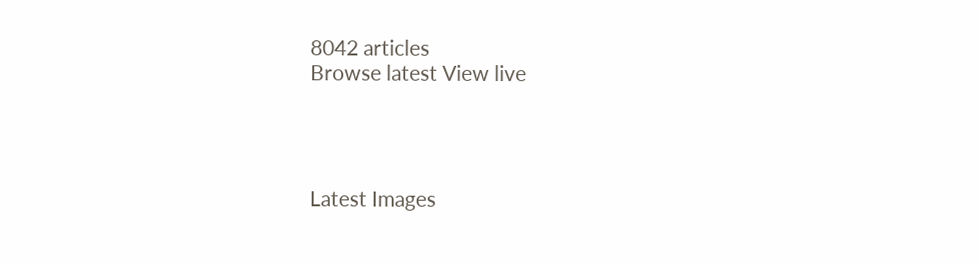8042 articles
Browse latest View live




Latest Images